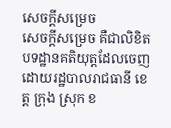សេចក្តីសម្រេច
សេចក្តីសម្រេច គឺជាលិខិតបទដ្ឋានគតិយុត្តដែលចេញដោយរដ្ឋបាលរាជធានី ខេត្ត ក្រុង ស្រុក ខ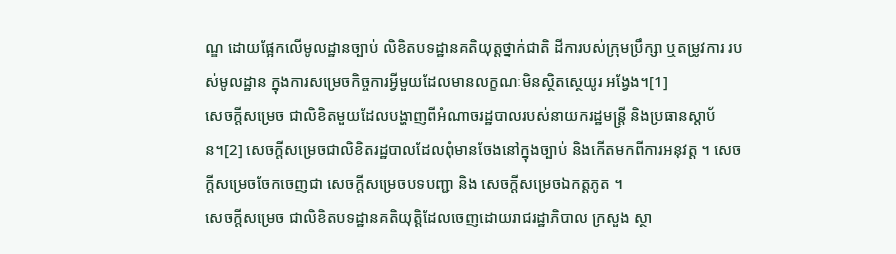ណ្ឌ ដោយផ្អែកលើមូលដ្ឋានច្បាប់ លិខិតបទដ្ឋានគតិយុត្តថ្នាក់ជាតិ ដីការបស់ក្រុមប្រឹក្សា ឬតម្រូវការ របស់មូលដ្ឋាន ក្នុងការសម្រេចកិច្ចការអ្វីមួយដែលមានលក្ខណៈមិនស្ថិតស្ថេយូរ អង្វែង។[1]
សេចក្តីសម្រេច ជាលិខិតមួយដែលបង្ហាញពីអំណាចរដ្ឋបាលរបស់នាយករដ្ឋមន្រ្តី និងប្រធានស្តាប័ន។[2] សេចក្តីសម្រេចជាលិខិតរដ្ឋបាលដែលពុំមានចែងនៅក្នុងច្បាប់ និងកើតមកពីការអនុវត្ត ។ សេចក្តីសម្រេចចែកចេញជា សេចក្តីសម្រេចបទបញ្ជា និង សេចក្តីសម្រេចឯកត្តភូត ។
សេចក្តីសម្រេច ជាលិខិតបទដ្ឋានគតិយុត្តិដែលចេញដោយរាជរដ្ឋាភិបាល ក្រសួង ស្ថា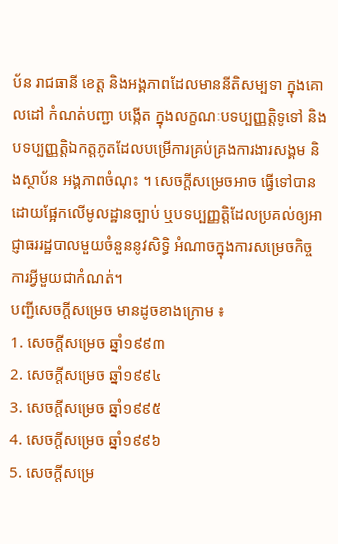ប័ន រាជធានី ខេត្ត និងអង្គភាពដែលមាននីតិសម្បទា ក្នុងគោលដៅ កំណត់បញ្ជា បង្កើត ក្នុងលក្ខណៈបទប្បញ្ញត្តិទូទៅ និង បទប្បញ្ញត្តិឯកត្តភូតដែលបម្រើការគ្រប់គ្រងការងារសង្គម និងស្ថាប័ន អង្គភាពចំណុះ ។ សេចក្តីសម្រេចអាច ធ្វើទៅបានដោយផ្អែកលើមូលដ្ឋានច្បាប់ ឬបទប្បញ្ញត្តិដែលប្រគល់ឲ្យអាជ្ញាធររដ្ឋបាលមួយចំនួននូវសិទ្ធិ អំណាចក្នុងការសម្រេចកិច្ចការអ្វីមួយជាកំណត់។
បញ្ជីសេចក្តីសម្រេច មានដូចខាងក្រោម ៖
1. សេចក្តីសម្រេច ឆ្នាំ១៩៩៣
2. សេចក្តីសម្រេច ឆ្នាំ១៩៩៤
3. សេចក្តីសម្រេច ឆ្នាំ១៩៩៥
4. សេចក្តីសម្រេច ឆ្នាំ១៩៩៦
5. សេចក្តីសម្រេ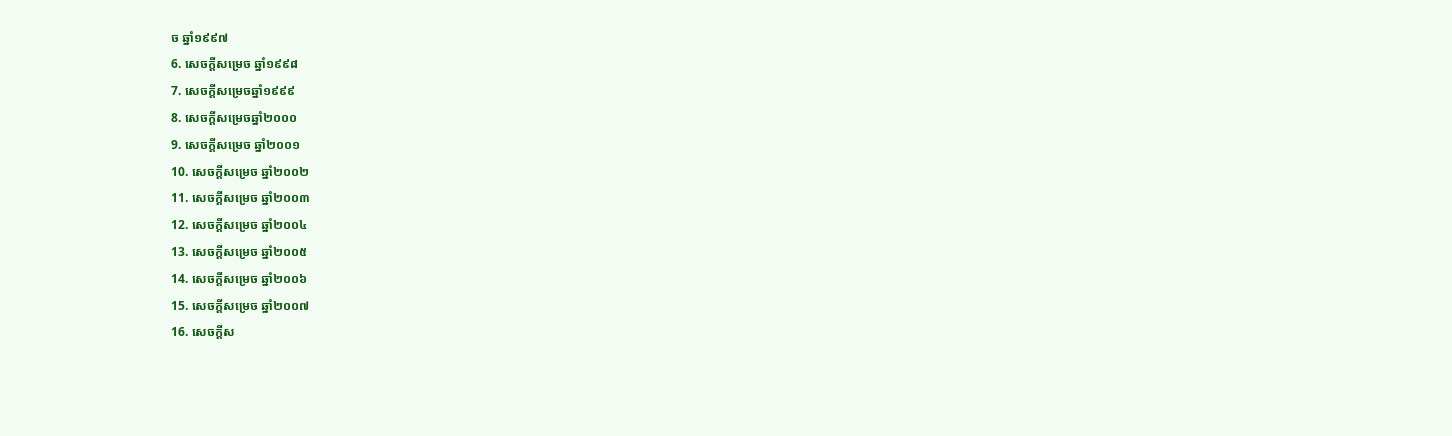ច ឆ្នាំ១៩៩៧
6. សេចក្តីសម្រេច ឆ្នាំ១៩៩៨
7. សេចក្តីសម្រេចឆ្នាំ១៩៩៩
8. សេចក្តីសម្រេចឆ្នាំ២០០០
9. សេចក្តីសម្រេច ឆ្នាំ២០០១
10. សេចក្តីសម្រេច ឆ្នាំ២០០២
11. សេចក្តីសម្រេច ឆ្នាំ២០០៣
12. សេចក្តីសម្រេច ឆ្នាំ២០០៤
13. សេចក្តីសម្រេច ឆ្នាំ២០០៥
14. សេចក្តីសម្រេច ឆ្នាំ២០០៦
15. សេចក្តីសម្រេច ឆ្នាំ២០០៧
16. សេចក្តីស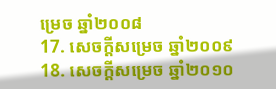ម្រេច ឆ្នាំ២០០៨
17. សេចក្តីសម្រេច ឆ្នាំ២០០៩
18. សេចក្តីសម្រេច ឆ្នាំ២០១០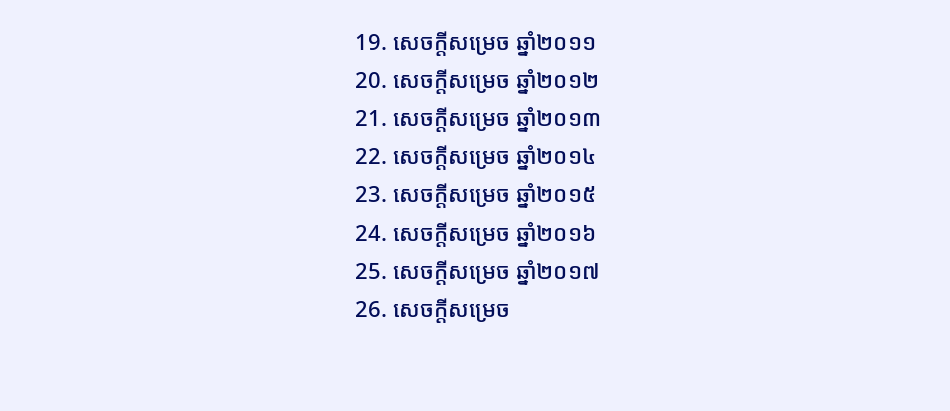19. សេចក្តីសម្រេច ឆ្នាំ២០១១
20. សេចក្តីសម្រេច ឆ្នាំ២០១២
21. សេចក្តីសម្រេច ឆ្នាំ២០១៣
22. សេចក្តីសម្រេច ឆ្នាំ២០១៤
23. សេចក្តីសម្រេច ឆ្នាំ២០១៥
24. សេចក្តីសម្រេច ឆ្នាំ២០១៦
25. សេចក្តីសម្រេច ឆ្នាំ២០១៧
26. សេចក្តីសម្រេច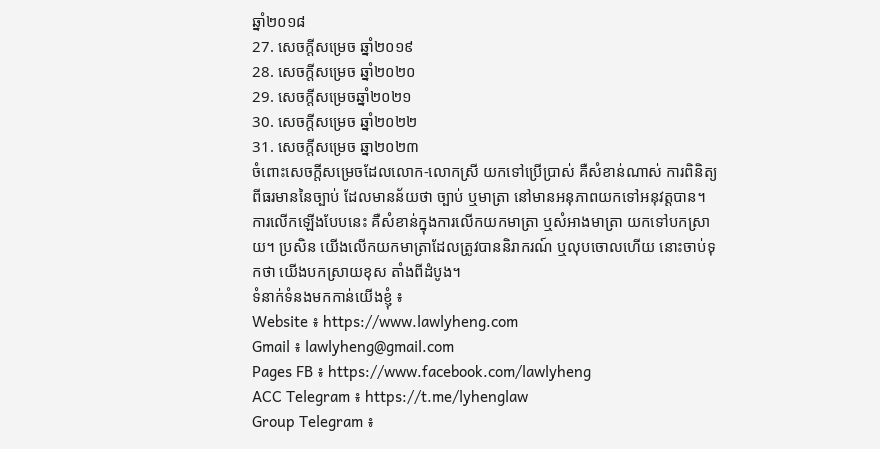ឆ្នាំ២០១៨
27. សេចក្តីសម្រេច ឆ្នាំ២០១៩
28. សេចក្តីសម្រេច ឆ្នាំ២០២០
29. សេចក្តីសម្រេចឆ្នាំ២០២១
30. សេចក្តីសម្រេច ឆ្នាំ២០២២
31. សេចក្តីសម្រេច ឆ្នា២០២៣
ចំពោះសេចក្តីសម្រេចដែលលោក-លោកស្រី យកទៅប្រើប្រាស់ គឺសំខាន់ណាស់ ការពិនិត្យពីធរមាននៃច្បាប់ ដែលមានន័យថា ច្បាប់ ឬមាត្រា នៅមានអនុភាពយកទៅអនុវត្តបាន។ ការលើកឡើងបែបនេះ គឺសំខាន់ក្នុងការលើកយកមាត្រា ឬសំអាងមាត្រា យកទៅបកស្រាយ។ ប្រសិន យើងលើកយកមាត្រាដែលត្រូវបាននិរាករណ៍ ឬលុបចោលហើយ នោះចាប់ទុកថា យើងបកស្រាយខុស តាំងពីដំបូង។
ទំនាក់ទំនងមកកាន់យើងខ្ញុំ ៖
Website ៖ https://www.lawlyheng.com
Gmail ៖ lawlyheng@gmail.com
Pages FB ៖ https://www.facebook.com/lawlyheng
ACC Telegram ៖ https://t.me/lyhenglaw
Group Telegram ៖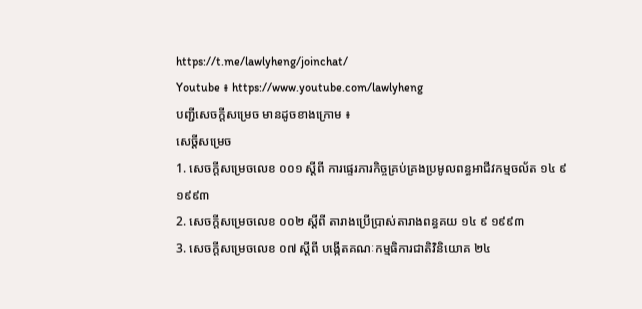https://t.me/lawlyheng/joinchat/
Youtube ៖ https://www.youtube.com/lawlyheng
បញ្ជីសេចក្តីសម្រេច មានដូចខាងក្រោម ៖
សេច្តីសម្រេច
1. សេចក្តីសម្រេចលេខ ០០១ ស្តីពី ការផ្ទេរភារកិច្ចគ្រប់គ្រងប្រមូលពន្ធអាជីវកម្មចល័ត ១៤ ៩ ១៩៩៣
2. សេចក្តីសម្រេចលេខ ០០២ ស្តីពី តារាងប្រើប្រាស់តារាងពន្ធគយ ១៤ ៩ ១៩៩៣
3. សេចក្តីសម្រេចលេខ ០៧ ស្តីពី បង្កើតគណៈកម្មធិការជាតិវិនិយោគ ២៤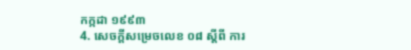កក្កដា ១៩៩៣
4. សេចក្តីសម្រេចលេខ ០៨ ស្តីពី ការ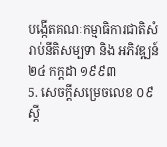បង្កើតគណៈកម្មាធិការជាតិសំរាប់នីតិសម្បទា និង អភិវឌ្ឍន៍ ២៤ កក្ដដា ១៩៩៣
5. សេចក្តីសម្រេចលេខ ០៩ ស្តី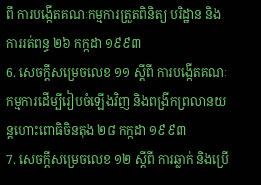ពី ការបង្កើតគណៈកម្មការត្រួតពិនិត្យ បរិដ្ឋាន និង ការរត់ពន្ធ ២៦ កក្កដា ១៩៩៣
6. សេចក្តីសម្រេចលេខ ១១ ស្តីពី ការបង្កើតគណៈកម្មការដើម្បីរៀបចំឡើងវិញ និងពង្រីកព្រលានយន្តហោះពោធិចិនតុង ២៨ កក្កដា ១៩៩៣
7. សេចក្តីសម្រេចលេខ ១២ ស្តីពី ការឆ្លាក់ និងប្រើ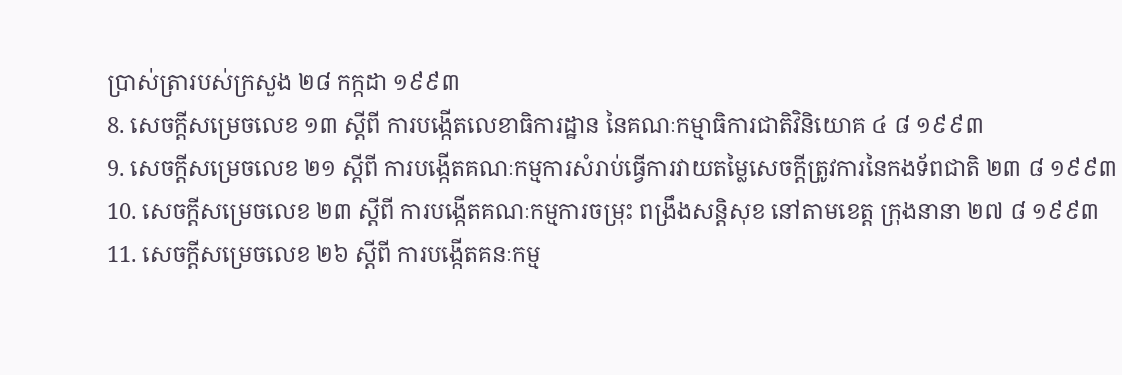ប្រាស់ត្រារបស់ក្រសួង ២៨ កក្កដា ១៩៩៣
8. សេចក្តីសម្រេចលេខ ១៣ ស្តីពី ការបង្កើតលេខាធិការដ្ឋាន នៃគណៈកម្មាធិការជាតិវិនិយោគ ៤ ៨ ១៩៩៣
9. សេចក្តីសម្រេចលេខ ២១ ស្តីពី ការបង្កើតគណៈកម្មការសំរាប់ធ្វើការវាយតម្លៃសេចក្តីត្រូវការនៃកងទ័ពជាតិ ២៣ ៨ ១៩៩៣
10. សេចក្តីសម្រេចលេខ ២៣ ស្តីពី ការបង្កើតគណៈកម្មការចម្រុះ ពង្រឹងសន្តិសុខ នៅតាមខេត្ត ក្រុងនានា ២៧ ៨ ១៩៩៣
11. សេចក្តីសម្រេចលេខ ២៦ ស្តីពី ការបង្កើតគនៈកម្ម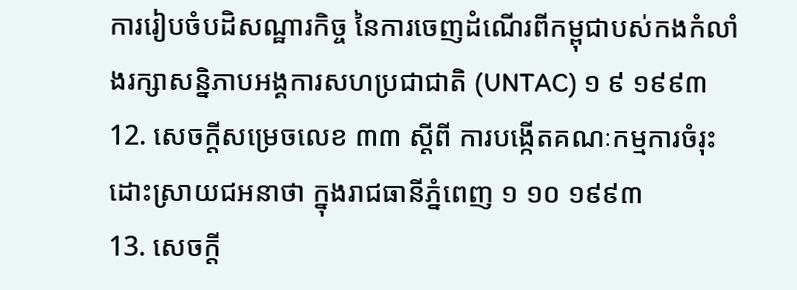ការរៀបចំបដិសណ្ឋារកិច្ច នៃការចេញដំណើរពីកម្ពុជាបស់កងកំលាំងរក្សាសន្និភាបអង្គការសហប្រជាជាតិ (UNTAC) ១ ៩ ១៩៩៣
12. សេចក្តីសម្រេចលេខ ៣៣ ស្តីពី ការបង្កើតគណៈកម្មការចំរុះ ដោះស្រាយជអនាថា ក្នុងរាជធានីភ្នំពេញ ១ ១០ ១៩៩៣
13. សេចក្តី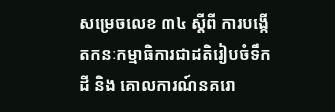សម្រេចលេខ ៣៤ ស្តីពី ការបង្កើតកនៈកម្មាធិការជាដតិរៀបចំទឹកដី និង គោលការណ៍នគរោ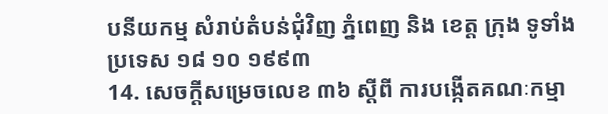បនីយកម្ម សំរាប់តំបន់ជុំវិញ ភ្នំពេញ និង ខេត្ត ក្រុង ទូទាំងប្រទេស ១៨ ១០ ១៩៩៣
14. សេចក្តីសម្រេចលេខ ៣៦ ស្តីពី ការបង្កើតគណៈកម្មា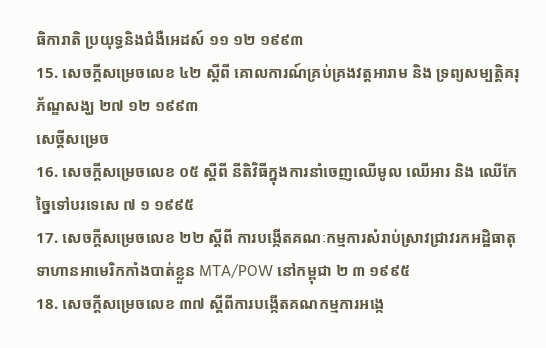ធិការាតិ ប្រយុទ្ធនិងជំងឺអេដស៍ ១១ ១២ ១៩៩៣
15. សេចក្តីសម្រេចលេខ ៤២ ស្តីពី គោលការណ៍គ្រប់គ្រងវត្តអារាម និង ទ្រព្យសម្បត្តិគរុភ័ណ្ឌសង្ឃ ២៧ ១២ ១៩៩៣
សេច្តីសម្រេច
16. សេចក្តីសម្រេចលេខ ០៥ ស្តីពី នីតិវិធីក្នុងការនាំចេញឈើមូល ឈើអារ និង ឈើកែច្នៃទៅបរទេសេ ៧ ១ ១៩៩៥
17. សេចក្តីសម្រេចលេខ ២២ ស្តីពី ការបង្កើតគណៈកម្មការសំរាប់ស្រាវជ្រាវរកអដ្ឋិធាតុទាហានអាមេរិកកាំងបាត់ខ្លួន MTA/POW នៅកម្ពុជា ២ ៣ ១៩៩៥
18. សេចក្តីសម្រេចលេខ ៣៧ ស្តីពីការបង្កើតគណកម្មការអង្កេ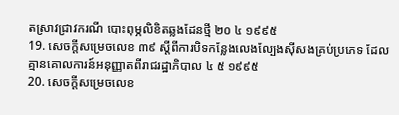តស្រាវជ្រាវករណី បោះពុម្ភលិខិតឆ្លងដែនថ្មី ២០ ៤ ១៩៩៥
19. សេចក្តីសម្រេចលេខ ៣៩ ស្តីពីការបិទកន្លែងលេងល្បែងស៊ីសងគ្រប់ប្រភេទ ដែលគ្មានគោលការន៍អនុញ្ញាតពីរាជរដ្ឋាភិបាល ៤ ៥ ១៩៩៥
20. សេចក្តីសម្រេចលេខ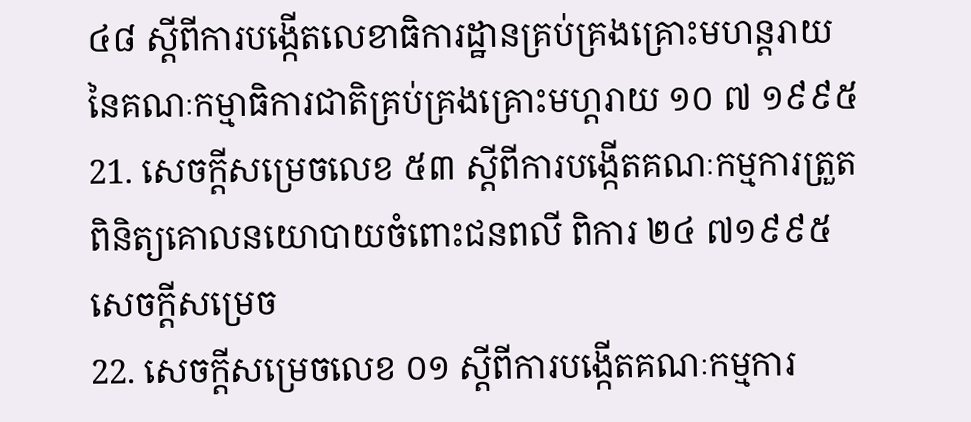៤៨ ស្តីពីការបង្កើតលេខាធិការដ្ឋានគ្រប់គ្រងគ្រោះមហន្តរាយ នៃគណៈកម្មាធិការជាតិគ្រប់គ្រងគ្រោះមហ្តរាយ ១០ ៧ ១៩៩៥
21. សេចក្តីសម្រេចលេខ ៥៣ ស្តីពីការបង្កើតគណៈកម្មការត្រួតពិនិត្យគោលនយោបាយចំពោះជនពលី ពិការ ២៤ ៧១៩៩៥
សេចក្តីសម្រេច
22. សេចក្តីសម្រេចលេខ ០១ ស្តីពីការបង្កើតគណៈកម្មការ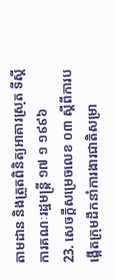តាមដាន និងត្រួតពិនិត្យអាគារស្រុត ទីស្តីការគណៈរដ្ឋមន្ត្រី ១៧ ១ ១៩៩៦
23. សេចក្តីសម្រេចលេខ ០៣ ស្តីពីការបង្កើតក្រុមដឹកនាំការងារជាតិសម្រា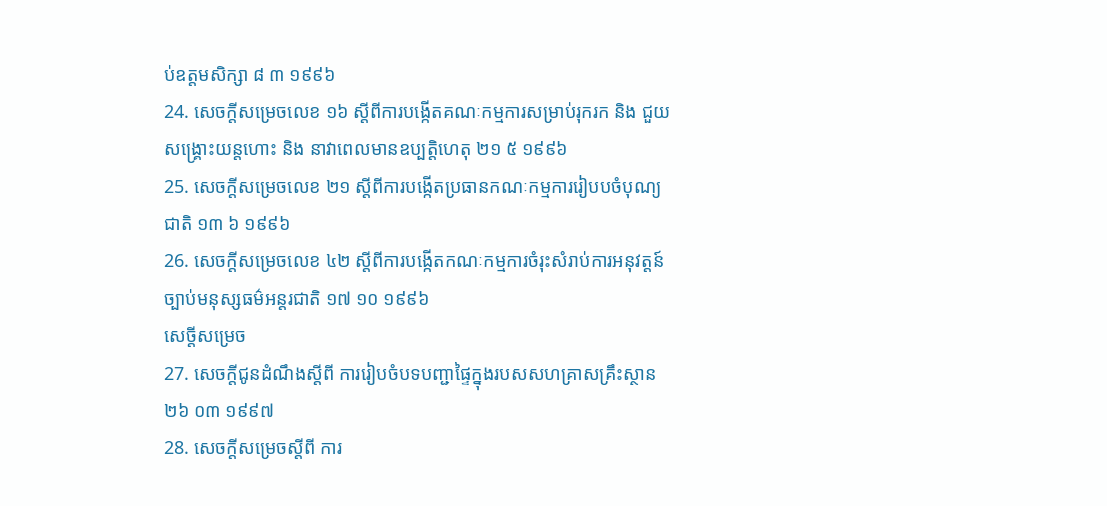ប់ឧត្តមសិក្សា ៨ ៣ ១៩៩៦
24. សេចក្តីសម្រេចលេខ ១៦ ស្តីពីការបង្កើតគណៈកម្មការសម្រាប់រុករក និង ជួយសង្គ្រោះយន្តហោះ និង នាវាពេលមានឧប្បត្តិហេតុ ២១ ៥ ១៩៩៦
25. សេចក្តីសម្រេចលេខ ២១ ស្តីពីការបង្កើតប្រធានកណៈកម្មការរៀបបចំបុណ្យជាតិ ១៣ ៦ ១៩៩៦
26. សេចក្តីសម្រេចលេខ ៤២ ស្តីពីការបង្កើតកណៈកម្មការចំរុះសំរាប់ការអនុវត្តន៍ច្បាប់មនុស្សធម៌អន្តរជាតិ ១៧ ១០ ១៩៩៦
សេច្តីសម្រេច
27. សេចក្តីជូនដំណឹងស្តីពី ការរៀបចំបទបញ្ជាផ្ទៃក្នុងរបសសហគ្រាសគ្រឹះស្ថាន ២៦ ០៣ ១៩៩៧
28. សេចក្តីសម្រេចស្តីពី ការ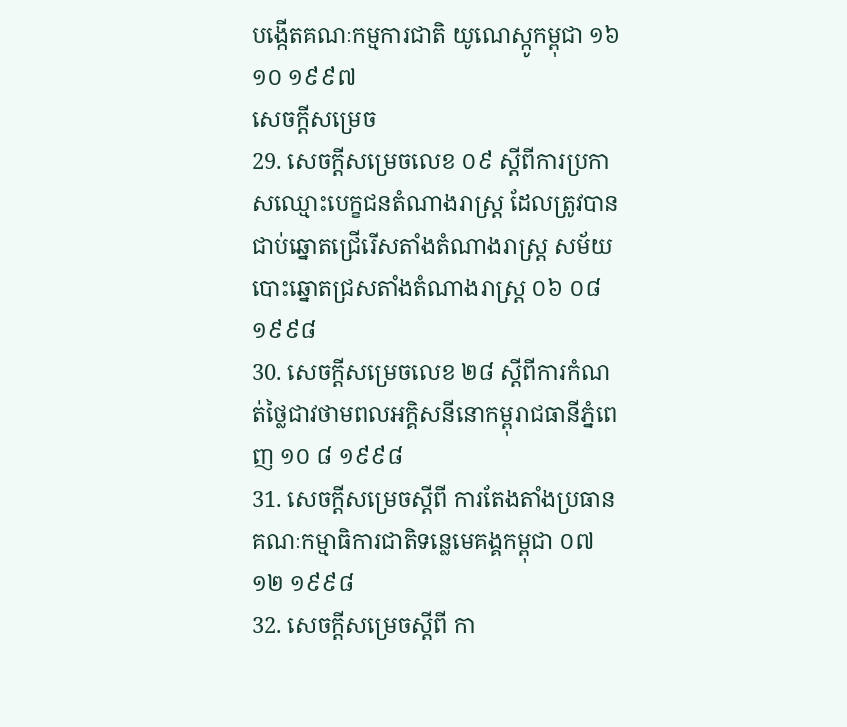បង្កើតគណៈកម្មការជាតិ យូណេស្កូកម្ពុជា ១៦ ១០ ១៩៩៧
សេចក្តីសម្រេច
29. សេចក្តីសម្រេចលេខ ០៩ ស្តីពីការប្រកាសឈ្មោះបេក្ខជនតំណាងរាស្ត្រ ដែលត្រូវបានជាប់ឆ្នោតជ្រើរើសតាំងតំណាងរាស្ត្រ សម័យបោះឆ្នោតជ្រសតាំងតំណាងរាស្ត្រ ០៦ ០៨ ១៩៩៨
30. សេចក្តីសម្រេចលេខ ២៨ ស្តីពីការកំណត់ថ្លៃជាវថាមពលអក្គិសនីនោកម្ពុរាជធានីភ្នំពេញ ១០ ៨ ១៩៩៨
31. សេចក្តីសម្រេចស្តីពី ការតែងតាំងប្រធានគណៈកម្មាធិការជាតិទន្លេមេគង្គកម្ពុជា ០៧ ១២ ១៩៩៨
32. សេចក្តីសម្រេចស្តីពី កា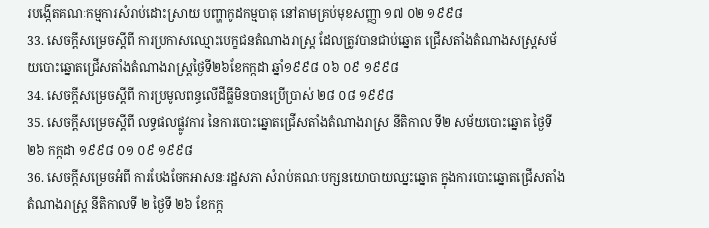របង្កើតគណៈកម្មការសំរាប់ដោះស្រាយ បញ្ហាកូដកម្មបាតុ នៅតាមគ្រប់មុខសញ្ញា ១៧ ០២ ១៩៩៨
33. សេចក្តីសម្រេចស្តីពី ការប្រកាសឈ្មោះបេក្ខជនតំណាងរាស្ត្រ ដែលត្រូវបានជាប់ឆ្នោត ជ្រើសតាំងតំណាងសស្ត្រសម័យបោះឆ្នោតជ្រើសតាំងតំណាងរាស្ត្រថ្ងៃទី២៦ខែកក្កដា ឆ្នាំ១៩៩៨ ០៦ ០៩ ១៩៩៨
34. សេចក្តីសម្រេចស្តីពី ការប្រមូលពន្ធលើដីធ្លីមិនបានប្រើប្រាស់ ២៨ ០៨ ១៩៩៨
35. សេចក្តីសម្រេចស្តីពី លទ្ធផលផ្លូវការ នៃការបោះឆ្នោតជ្រើសតាំងតំណាងរាស្រ នីតិកាល ទី២ សម័យបោះឆ្នោត ថ្ងៃទី ២៦ កក្កដា ១៩៩៨ ០១ ០៩ ១៩៩៨
36. សេចក្តីសម្រេចអំពី ការបែងចែកអាសនៈរដ្ឋសភា សំរាប់គណៈបក្សនយោបាយឈ្នះឆ្នោត ក្នុងការបោះឆ្នោតជ្រើសតាំងតំណាងរាស្ត្រ នីតិកាលទី ២ ថ្ងៃទី ២៦ ខែកក្ក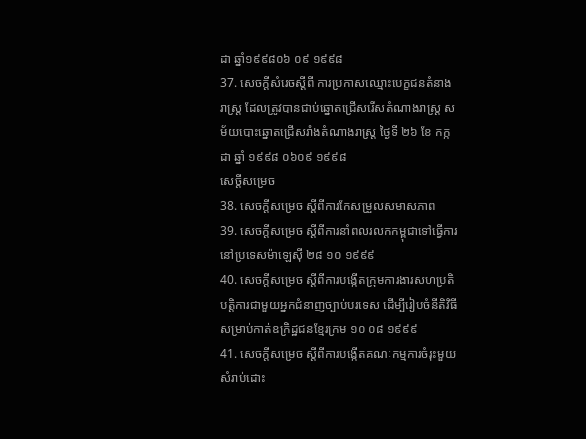ដា ឆ្នាំ១៩៩៨០៦ ០៩ ១៩៩៨
37. សេចក្តីសំរេចស្តីពី ការប្រកាសឈ្មោះបេក្ខជនតំនាងរាស្រ្ត ដែលត្រូវបានជាប់ឆ្នោតជ្រើសរើសតំណាងរាស្រ្ត សម័យបោះឆ្នោតជ្រើសរាំងតំណាងរាស្ត្រ ថ្ងៃទី ២៦ ខែ កក្កដា ឆ្នាំ ១៩៩៨ ០៦០៩ ១៩៩៨
សេច្តីសម្រេច
38. សេចក្តីសម្រេច ស្តីពីការកែសម្រួលសមាសភាព
39. សេចក្តីសម្រេច ស្តីពីការនាំពលរលកកម្ពុជាទៅធ្វើការនៅប្រទេសម៉ាឡេស៊ី ២៨ ១០ ១៩៩៩
40. សេចក្តីសម្រេច ស្តីពីការបង្កើតក្រុមការងារសហប្រតិបត្តិការជាមួយអ្នកជំនាញច្បាប់បរទេស ដើម្បីរៀបចំនីតិវិធី សម្រាប់កាត់ឧក្រិដ្ឋជនខ្មែរក្រម ១០ ០៨ ១៩៩៩
41. សេចក្តីសម្រេច ស្តីពីការបង្កើតគណៈកម្មការចំរុះមួយសំរាប់ដោះ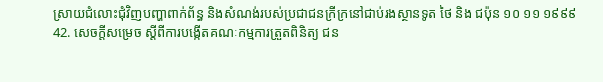ស្រាយជំលោះជុំវិញបញ្ហាពាក់ព័ន្ធ និងសំណង់របស់ប្រជាជនក្រីក្រនៅជាប់រងស្ថានទូត ថៃ និង ជប៉ុន ១០ ១១ ១៩៩៩
42. សេចក្តីសម្រេច ស្តីពីការបង្កើតគណៈកម្មការត្រួតពិនិត្យ ជន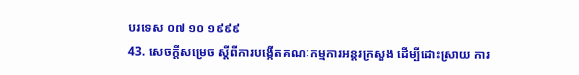បរទេស ០៧ ១០ ១៩៩៩
43. សេចក្តីសម្រេច ស្តីពីការបង្កើតគណៈកម្មការអន្តរក្រសួង ដើម្បីដោះស្រាយ ការ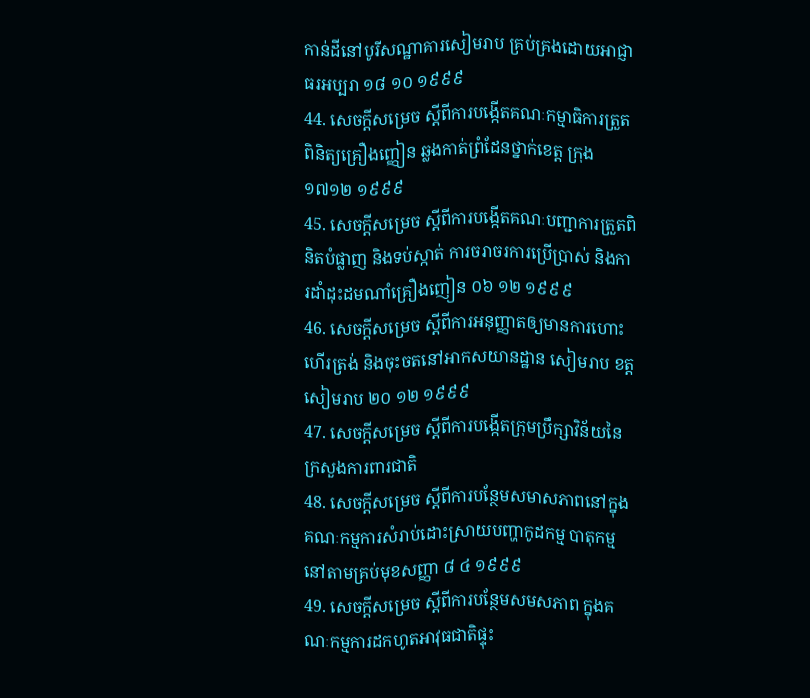កាន់ដីនៅបូរីសណ្ឋាគារសៀមរាប គ្រប់គ្រងដោយអាជ្ញាធរអប្បរា ១៨ ១០ ១៩៩៩
44. សេចក្តីសម្រេច ស្តីពីការបង្កើតគណៈកម្មាធិការត្រួតពិនិត្យគ្រឿងញ្ញៀន ឆ្លងកាត់ព្រំដែនថ្នាក់ខេត្ត ក្រុង ១៧១២ ១៩៩៩
45. សេចក្តីសម្រេច ស្តីពីការបង្កើតគណៈបញ្ជាការត្រួតពិនិតបំផ្លាញ និងទប់ស្កាត់ ការចរាចរការប្រើប្រាស់ និងការដាំដុះដមណាំគ្រឿងញៀន ០៦ ១២ ១៩៩៩
46. សេចក្តីសម្រេច ស្តីពីការអនុញ្ញាតឲ្យមានការហោះហើរត្រង់ និងចុះចតនៅអាកសយានដ្ឋាន សៀមរាប ខត្តសៀមរាប ២០ ១២ ១៩៩៩
47. សេចក្តីសម្រេច ស្តីពីការបង្កើតក្រុមប្រឹក្សាវិន័យនៃក្រសួងការពារជាតិ
48. សេចក្តីសម្រេច ស្តីពីការបន្ថែមសមាសភាពនៅក្នុងគណៈកម្មការសំរាប់ដោះស្រាយបញ្ហាកូដកម្ម បាតុកម្ម នៅតាមគ្រប់មុខសញ្ញា ៨ ៤ ១៩៩៩
49. សេចក្តីសម្រេច ស្តីពីការបន្ថែមសមសភាព ក្នុងគណៈកម្មការដកហូតអាវុធជាតិផ្ទុះ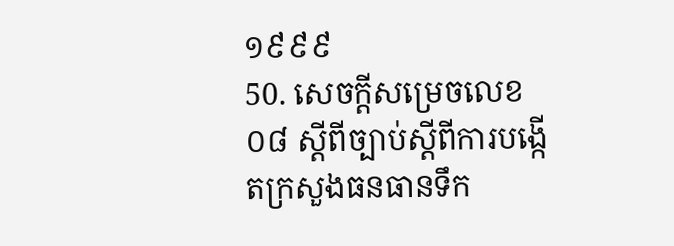១៩៩៩
50. សេចក្តីសម្រេចលេខ ០៨ ស្តីពីច្បាប់ស្តីពីការបង្កើតក្រសួងធនធានទឹក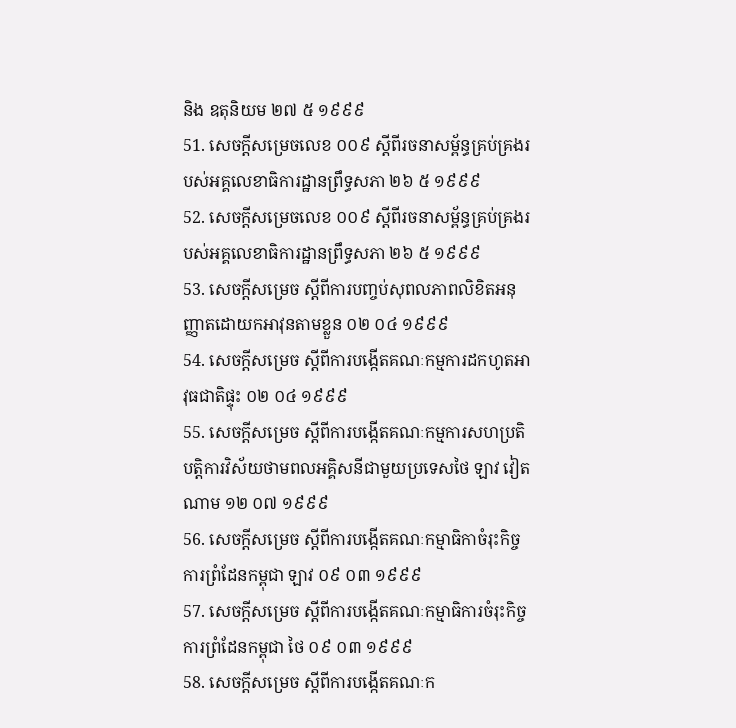និង ឧតុនិយម ២៧ ៥ ១៩៩៩
51. សេចក្តីសម្រេចលេខ ០០៩ ស្តីពីរចនាសម្ព័ន្ធគ្រប់គ្រងរបស់អគ្គលេខាធិការដ្ឋានព្រឹទ្ធសភា ២៦ ៥ ១៩៩៩
52. សេចក្តីសម្រេចលេខ ០០៩ ស្តីពីរចនាសម្ព័ន្ធគ្រប់គ្រងរបស់អគ្គលេខាធិការដ្ឋានព្រឹទ្ធសភា ២៦ ៥ ១៩៩៩
53. សេចក្តីសម្រេច ស្តីពីការបញ្ចប់សុពលភាពលិខិតអនុញ្ញាតដោយកអាវុនតាមខ្លួន ០២ ០៤ ១៩៩៩
54. សេចក្តីសម្រេច ស្តីពីការបង្កើតគណៈកម្មការដកហូតអាវុធជាតិផ្ទុះ ០២ ០៤ ១៩៩៩
55. សេចក្តីសម្រេច ស្តីពីការបង្កើតគណៈកម្មការសហប្រតិបត្តិការវិស័យថាមពលអគ្គិសនីជាមួយប្រទេសថៃ ឡាវ វៀតណាម ១២ ០៧ ១៩៩៩
56. សេចក្តីសម្រេច ស្តីពីការបង្កើតគណៈកម្មាធិកាចំរុះកិច្ចការព្រំដែនកម្ពុជា ឡាវ ០៩ ០៣ ១៩៩៩
57. សេចក្តីសម្រេច ស្តីពីការបង្កើតគណៈកម្មាធិការចំរុះកិច្ចការព្រំដែនកម្ពុជា ថៃ ០៩ ០៣ ១៩៩៩
58. សេចក្តីសម្រេច ស្តីពីការបង្កើតគណៈក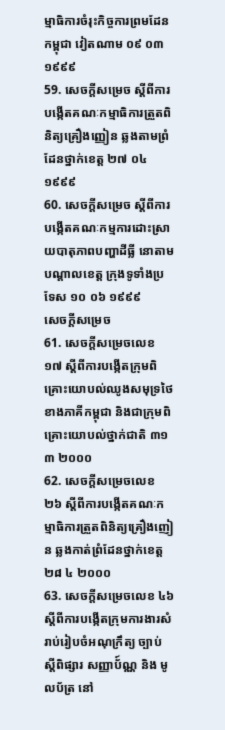ម្មាធិការចំរុះកិច្ចការព្រមដែនកម្ពុជា វៀតណាម ០៩ ០៣ ១៩៩៩
59. សេចក្តីសម្រេច ស្តីពីការបង្កើតគណៈកម្មាធិការត្រួតពិនិត្យគ្រឿងញ្ញៀន ឆ្លងតាមព្រំដែនថ្នាក់ខេត្ត ២៧ ០៤ ១៩៩៩
60. សេចក្តីសម្រេច ស្តីពីការបង្កើតគណៈកម្មការដោះស្រាយបាតុភាពបញ្ហាដីធ្លី នោតាមបណ្តាលខេត្ត ក្រុងទូទាំងប្រទែស ១០ ០៦ ១៩៩៩
សេចក្តីសម្រេច
61. សេចក្តីសម្រេចលេខ ១៧ ស្តីពីការបង្កើតក្រុមពិគ្រោះយោបល់ឈូងសមុទ្រថៃ ខាងភាគីកម្ពុជា និងជាក្រុមពិគ្រោះយោបល់ថ្នាក់ជាតិ ៣១ ៣ ២០០០
62. សេចក្តីសម្រេចលេខ ២៦ ស្តីពីការបង្កើតគណៈកម្មាធិការត្រួតពិនិត្យគ្រឿងញៀន ឆ្លងកាត់ព្រំដែនថ្នាក់ខេត្ត ២៨ ៤ ២០០០
63. សេចក្តីសម្រេចលេខ ៤៦ ស្តីពីការបង្កើតក្រុមការងារសំរាប់រៀបចំអណុក្រឹត្យ ច្បាប់ ស្តីពិផ្សារ សញ្ញាប័៍ណ្ណ និង មូលប័ត្រ នៅ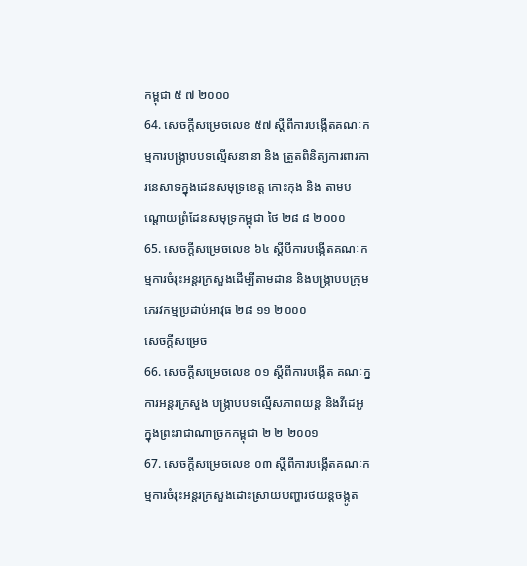កម្ពុជា ៥ ៧ ២០០០
64. សេចក្តីសម្រេចលេខ ៥៧ ស្តីពីការបង្កើតគណៈកម្មការបង្រ្កាបបទល្មើសនានា និង ត្រួតពិនិត្យការពារការនេសាទក្នុងដេនសមុទ្រខេត្ត កោះកុង និង តាមបណ្តោយព្រំដែនសមុទ្រកម្ពុជា ថៃ ២៨ ៨ ២០០០
65. សេចក្តីសម្រេចលេខ ៦៤ ស្តីបីការបង្កើតគណៈកម្មការចំរុះអន្តរក្រសួងដើម្បីតាមដាន និងបង្ក្រាបបក្រុមភេរវកម្មប្រដាប់អាវុធ ២៨ ១១ ២០០០
សេចក្តីសម្រេច
66. សេចក្តីសម្រេចលេខ ០១ ស្តីពីការបង្កើត គណៈក្នការអន្តរក្រសួង បង្ក្រាបបទល្មើសភាពយន្ត និងវីដេអូ ក្នុងព្រះរាជាណាច្រកកម្ពុជា ២ ២ ២០០១
67. សេចក្តីសម្រេចលេខ ០៣ ស្តីពីការបង្កើតគណៈកម្មការចំរុះអន្តរក្រសួងដោះស្រាយបញ្ហារថយន្តចង្កូត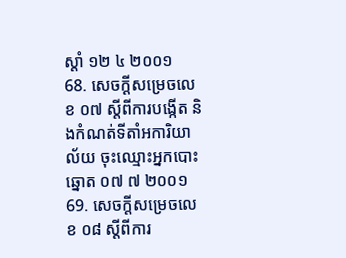ស្តាំ ១២ ៤ ២០០១
68. សេចក្តីសម្រេចលេខ ០៧ ស្តីពីការបង្កើត និងកំណត់ទីតាំអការិយាល័យ ចុះឈ្មោះអ្នកបោះឆ្នោត ០៧ ៧ ២០០១
69. សេចក្តីសម្រេចលេខ ០៨ ស្តីពីការ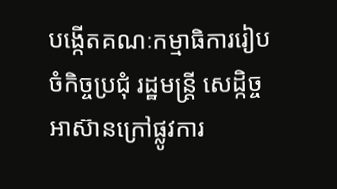បង្កើតគណៈកម្មាធិការរៀបចំកិច្ចប្រជុំ រដ្ឋមន្ត្រី សេដ្កិច្ចអាស៊ានក្រៅផ្លូវការ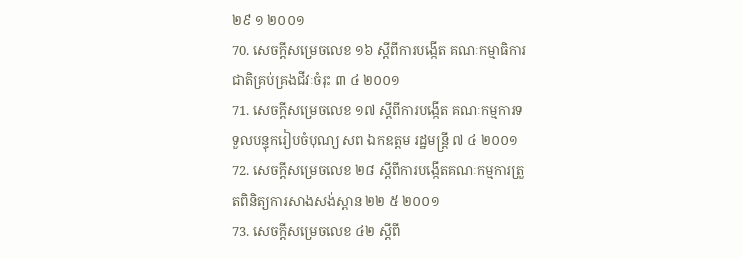២៩ ១ ២០០១
70. សេចក្តីសម្រេចលេខ ១៦ ស្តីពីការបង្កើត គណៈកម្មាធិការជាតិគ្រប់គ្រងជីវៈចំរុះ ៣ ៤ ២០០១
71. សេចក្តីសម្រេចលេខ ១៧ ស្តីពីការបង្កើត គណៈកម្មការទទួលបន្ទុករៀបចំបុណ្យ សព ឯកឧត្តម រដ្ឋមន្ត្រី ៧ ៤ ២០០១
72. សេចក្តីសម្រេចលេខ ២៨ ស្តីពីការបង្កើតគណៈកម្មការត្រួតពិនិត្យការសាងសង់ស្ពាន ២២ ៥ ២០០១
73. សេចក្តីសម្រេចលេខ ៤២ ស្តីពី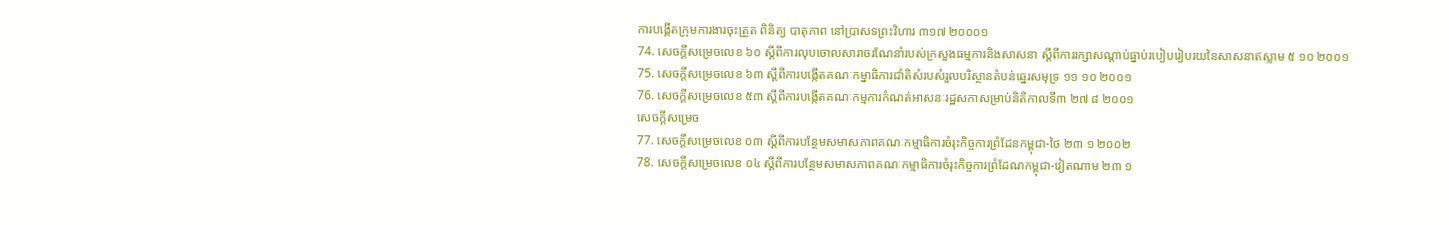ការបង្កើតក្រុមការងារចុះត្រួត ពិនិត្យ បាតុភាព នៅប្រាសទព្រះវិហារ ៣១៧ ២០០០១
74. សេចក្តីសម្រេចលេខ ៦០ ស្តីពីការលុបចោលសារាចរណែនាំរបស់ក្រសួងធម្មការនិងសាសនា ស្តីពីការរក្សាសណ្តាប់ធ្នាប់របៀបរៀបរយនៃសាសនាឥស្លាម ៥ ១០ ២០០១
75. សេចក្តីសម្រេចលេខ ៦៣ ស្តីពីការបង្កើតគណៈកម្នាធិការជាំតិសំរបសំរួលបរិស្ថានតំបន់ឆ្នេរសមុទ្រ ១១ ១០ ២០០១
76. សេចក្តីសម្រេចលេខ ៥៣ ស្តីពីការបង្កើតគណៈកម្មការកំណត់អាសនៈរដ្ឋសភាសម្រាប់និតិកាលទី៣ ២៧ ៨ ២០០១
សេចក្តីសម្រេច
77. សេចក្តីសម្រេចលេខ ០៣ ស្តីពីការបន្ថែមសមាសភាពគណៈកម្មាធិការចំរុះកិច្ចការព្រំដែនកម្ពុជា-ថៃ ២៣ ១ ២០០២
78. សេចក្តីសម្រេចលេខ ០៤ ស្តីពីការបន្ថែមសមាសភាពគណៈកម្មាធិការចំរុះកិច្ចការព្រំដែណកម្ពុជា-វៀតណាម ២៣ ១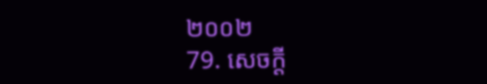២០០២
79. សេចក្តី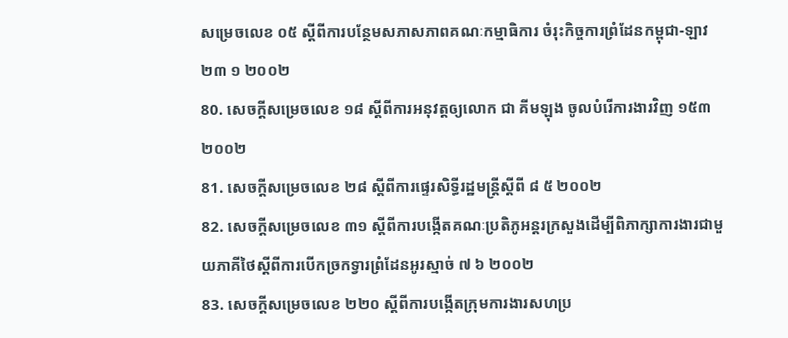សម្រេចលេខ ០៥ ស្តីពីការបន្ថែមសភាសភាពគណៈកម្មាធិការ ចំរុះកិច្ចការព្រំដែនកម្ពុជា-ឡាវ ២៣ ១ ២០០២
80. សេចក្តីសម្រេចលេខ ១៨ ស្តីពីការអនុវត្តឲ្យលោក ជា គីមឡុង ចូលបំរើការងារវិញ ១៥៣ ២០០២
81. សេចក្តីសម្រេចលេខ ២៨ ស្តីពីការផ្ទេរសិទ្ធីរដ្ឋមន្ត្រីស្តីពី ៨ ៥ ២០០២
82. សេចក្តីសម្រេចលេខ ៣១ ស្តីពីការបង្កើតគណៈប្រតិភូអន្តរក្រសួងដើម្បីពិភាក្សាការងារជាមួយភាគីថៃស្តីពីការបើកច្រកទ្វារព្រំដែនអូរស្មាច់ ៧ ៦ ២០០២
83. សេចក្តីសម្រេចលេខ ២២០ ស្តីពីការបង្កើតក្រុមការងារសហប្រ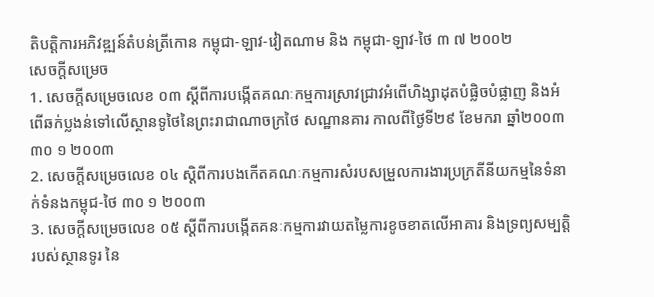តិបត្តិការអភិវឌ្ឍន៍តំបន់ត្រីកោន កម្ពុជា-ឡាវ-វៀតណាម និង កម្ពុជា-ឡាវ-ថៃ ៣ ៧ ២០០២
សេចក្តីសម្រេច
1. សេចក្តីសម្រេចលេខ ០៣ ស្តីពីការបង្កើតគណៈកម្មការស្រាវជ្រាវអំពើហិង្សាដុតបំផ្លិចបំផ្លាញ និងអំពើឆក់ប្លងន់ទៅលើស្ថានទូថៃនៃព្រះរាជាណាចក្រថៃ សណ្ឋានគារ កាលពីថ្ងៃទី២៩ ខែមករា ឆ្នាំ២០០៣ ៣០ ១ ២០០៣
2. សេចក្តីសម្រេចលេខ ០៤ ស្តិពីការបងកើតគណៈកម្មការសំរបសម្រួលការងារប្រក្រតីនីយកម្មនៃទំនាក់ទំនងកម្ពុជ-ថៃ ៣០ ១ ២០០៣
3. សេចក្តីសម្រេចលេខ ០៥ ស្តីពីការបង្កើតគនៈកម្មការវាយតម្លៃការខូចខាតលើអាគារ និងទ្រព្យសម្បត្តិរបស់ស្ថានទូរ នៃ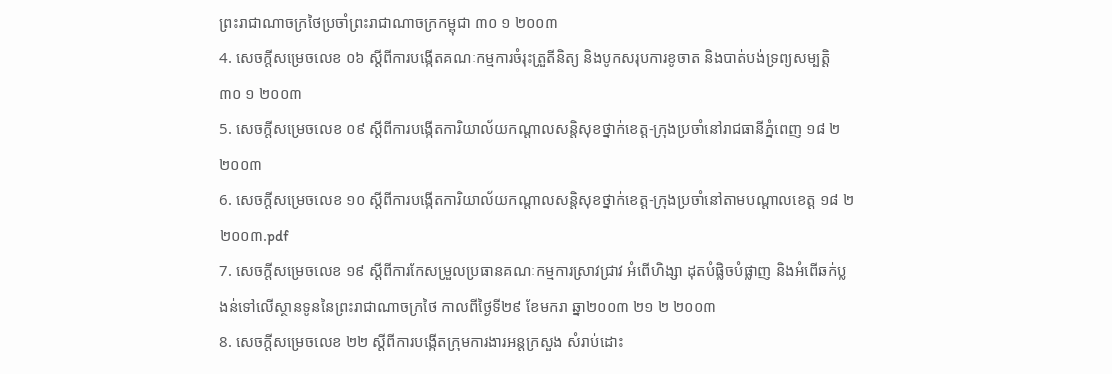ព្រះរាជាណាចក្រថៃប្រចាំព្រះរាជាណាចក្រកម្ពុជា ៣០ ១ ២០០៣
4. សេចក្តីសម្រេចលេខ ០៦ ស្តីពីការបង្កើតគណៈកម្មការចំរុះត្រួតីនិត្យ និងបូកសរុបការខូចាត និងបាត់បង់ទ្រព្យសម្បត្តិ ៣០ ១ ២០០៣
5. សេចក្តីសម្រេចលេខ ០៩ ស្តីពីការបង្កើតការិយាល័យកណ្តាលសន្តិសុខថ្នាក់ខេត្ត-ក្រុងប្រចាំនៅរាជធានីភ្នំពេញ ១៨ ២ ២០០៣
6. សេចក្តីសម្រេចលេខ ១០ ស្តីពីការបង្កើតការិយាល័យកណ្តាលសន្តិសុខថ្នាក់ខេត្ត-ក្រុងប្រចាំនៅតាមបណ្តាលខេត្ត ១៨ ២ ២០០៣.pdf
7. សេចក្តីសម្រេចលេខ ១៩ ស្តីពីការកែសម្រួលប្រធានគណៈកម្មការស្រាវជ្រាវ អំពើហិង្សា ដុតបំផ្លិចបំផ្លាញ និងអំពើឆក់ប្លងន់ទៅលើស្ថានទូននៃព្រះរាជាណាចក្រថៃ កាលពីថ្ងៃទី២៩ ខែមករា ឆ្នា២០០៣ ២១ ២ ២០០៣
8. សេចក្តីសម្រេចលេខ ២២ ស្តីពីការបង្កើតក្រុមការងារអន្តក្រសួង សំរាប់ដោះ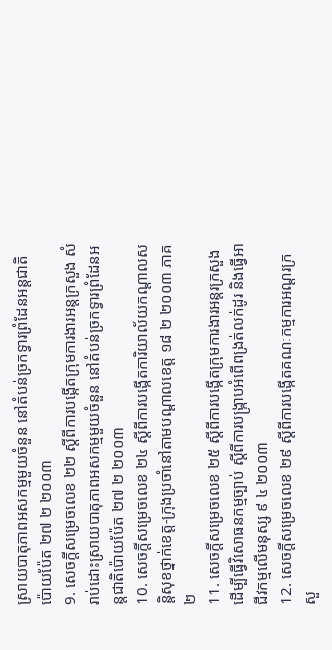ស្រាយបាតុភាពអសកម្មមួយចំនួន នៅតំបន់ច្រកទ្វារព្រំដែនអន្តជាតិប៉ោយប៉ែត ២៧ ២ ២០០៣
9. សេចក្តីសម្រេចលេខ ២២ ស្តីពីការបង្កើតក្រុមការងារអន្តក្រសួង សំរាប់ដោះស្រាយបាតុភាពអសកម្មមួយចំនួន នៅតំបន់ច្រកទ្វារព្រំដែនអន្តជាតិប៉ោយប៉ែត ២៧ ២ ២០០៣
10. សេចក្តីសម្រេចលេខ ២៤ ស្តីពីការបង្កើតការិយាល័យកណ្តាលសន្តិសុខថ្នាក់ខេត្ត-ក្រុងប្រចាំនៅតាមបណ្តាលខេត្ត ១៨ ២ ២០០៣ ភាគ ២
11. សេចក្តីសម្រេចលេខ ២៥ ស្តីពីការបង្កើតក្រុមការងារអន្តរក្រសួងដើម្បីធ្វើវិសោធនកម្មច្បាប់ ស្តីពីការបង្រ្កាបអំពើពង្រត់លក់ដូរ និងធ្វើអាជីវកម្មលើមនុស្ស ៩ ៤ ២០០៣
12. សេចក្តីសម្រេចលេខ ២៩ ស្តីពីការបង្កើតគណៈកម្មការអណ្តរក្រសួ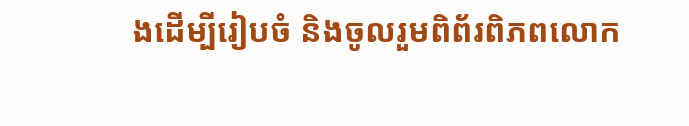ងដើម្បីរៀបចំ និងចូលរួមពិព័រពិភពលោក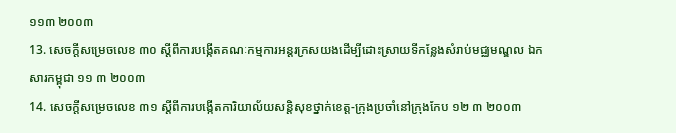១១៣ ២០០៣
13. សេចក្តីសម្រេចលេខ ៣០ ស្តីពីការបង្កើតគណៈកម្មការអន្តរក្រសយងដើម្បីដោះស្រាយទីកន្លែងសំរាប់មជ្ឈមណ្ឌល ឯកសារកម្ពុជា ១១ ៣ ២០០៣
14. សេចក្តីសម្រេចលេខ ៣១ ស្តីពីការបង្កើតការិយាល័យសន្តិសុខថ្នាក់ខេត្ត-ក្រុងប្រចាំនៅក្រុងកែប ១២ ៣ ២០០៣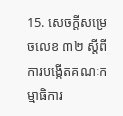15. សេចក្តីសម្រេចលេខ ៣២ ស្តីពីការបង្កើតគណៈកម្មាធិការ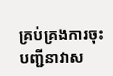គ្រប់គ្រងការចុះបញ្ជីនាវាស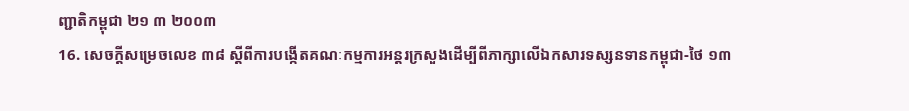ញ្ជាតិកម្ពុជា ២១ ៣ ២០០៣
16. សេចក្តីសម្រេចលេខ ៣៨ ស្តីពីការបង្កើតគណៈកម្មការអន្តរក្រសួងដើម្បីពីភាក្សាលើឯកសារទស្សនទានកម្ពុជា-ថៃ ១៣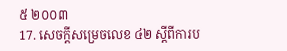៥ ២០០៣
17. សេចក្តីសម្រេចលេខ ៤២ ស្តីពីការប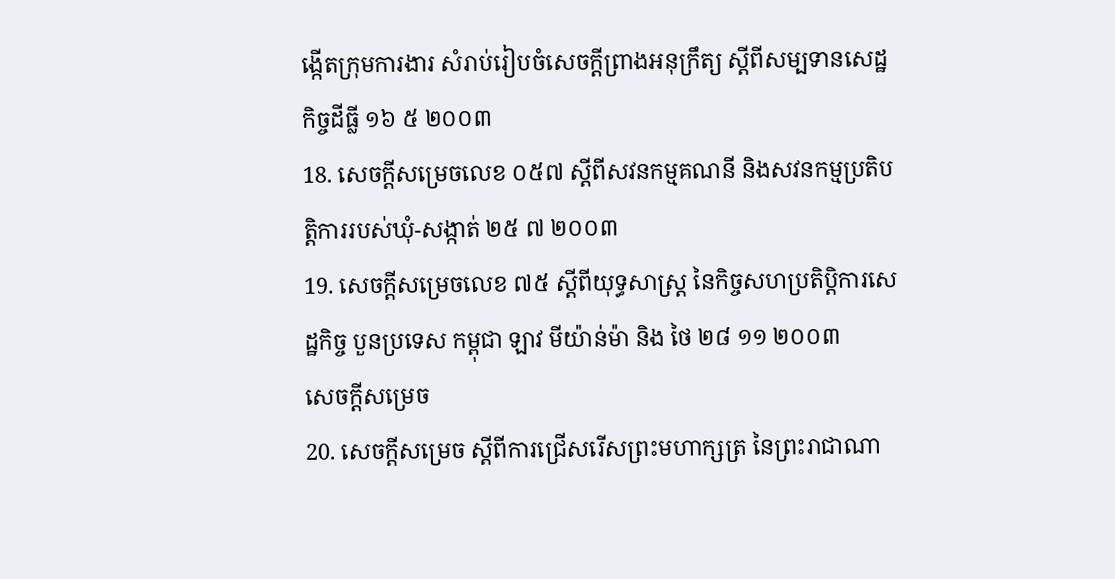ង្កើតក្រុមការងារ សំរាប់រៀបចំសេចក្តីព្រាងអនុក្រឹត្យ ស្តីពីសម្បទានសេដ្ឋកិច្ចដីធ្លី ១៦ ៥ ២០០៣
18. សេចក្តីសម្រេចលេខ ០៥៧ ស្តីពីសវនកម្មគណនី និងសវនកម្មប្រតិបត្តិការរបស់ឃុំ-សង្កាត់ ២៥ ៧ ២០០៣
19. សេចក្តីសម្រេចលេខ ៧៥ ស្តីពីយុទ្ធសាស្ត្រ នៃកិច្ចសហប្រតិប្តិការសេដ្ឋកិច្ច បួនប្រទេស កម្ពុជា ឡាវ មីយ៉ាន់ម៉ា និង ថៃ ២៨ ១១ ២០០៣
សេចក្តីសម្រេច
20. សេចក្តីសម្រេច ស្តីពីការជ្រើសរើសព្រះមហាក្សត្រ នៃព្រះរាជាណា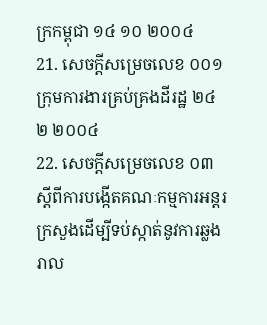ក្រកម្ពុជា ១៤ ១០ ២០០៤
21. សេចក្តីសម្រេចលេខ ០០១ ក្រុមការងារគ្រប់គ្រងដីរដ្ឋ ២៤ ២ ២០០៤
22. សេចក្តីសម្រេចលេខ ០៣ ស្តីពីការបង្កើតគណៈកម្មការអន្តរក្រសួងដើម្បីទប់ស្កាត់នូវការឆ្លងរាល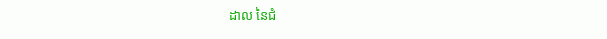ដាល នៃជំ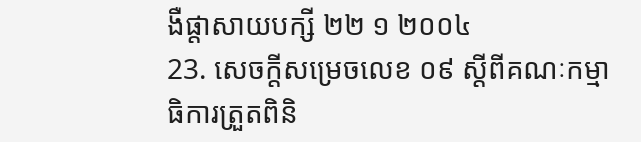ងឺផ្តាសាយបក្សី ២២ ១ ២០០៤
23. សេចក្តីសម្រេចលេខ ០៩ ស្តីពីគណៈកម្មាធិការត្រួតពិនិ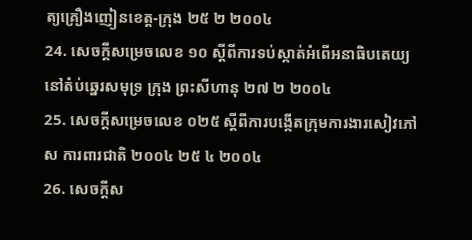ត្យគ្រឿងញៀនខេត្ត-ក្រុង ២៥ ២ ២០០៤
24. សេចក្តីសម្រេចលេខ ១០ ស្តីពីការទប់ស្កាត់អំពើអនាធិបតេយ្យនៅតំប់ឆ្នេរសមុទ្រ ក្រុង ព្រះសីហានុ ២៧ ២ ២០០៤
25. សេចក្តីសម្រេចលេខ ០២៥ ស្តីពីការបង្កើតក្រុមការងារសៀវភៅ ស ការពារជាតិ ២០០៤ ២៥ ៤ ២០០៤
26. សេចក្តីស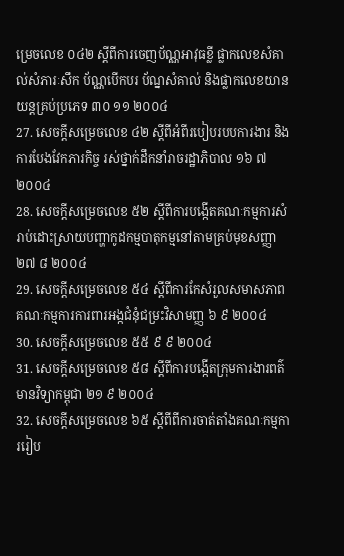ម្រេចលេខ ០៤២ ស្តីពីការចេញប័ណ្ណអាវុធខ្លី ផ្លាកលេខសំគាល់សំភារៈសឹក ប័ណ្ណបើកបរ ប័ណ្នសំគាល់ និងផ្លាកលេខយានយន្តគ្រប់ប្រភេទ ៣០ ១១ ២០០៤
27. សេចក្តីសម្រេចលេខ ៤២ ស្តីពីអំពីរបៀបរបបការងារ និងការបែងវែកភារកិច្ច រស់ថ្នាក់ដឹកនាំរាចរដ្ឋាភិបាល ១៦ ៧ ២០០៤
28. សេចក្តីសម្រេចលេខ ៥២ ស្តីពីការបង្កើតគណៈកម្មការសំរាប់ដោះស្រាយបញ្ហាកូដកម្មបាតុកម្មនៅតាមគ្រប់មុខសញ្ញា ២៧ ៨ ២០០៤
29. សេចក្តីសម្រេចលេខ ៥៤ ស្តីពីការកែសំរួលសមាសភាពគណៈកម្មការការពារអង្កជំនុំជម្រះវិសាមញ្ញ ៦ ៩ ២០០៤
30. សេចក្តីសម្រេចលេខ ៥៥ ៩ ៩ ២០០៤
31. សេចក្តីសម្រេចលេខ ៥៨ ស្តីពីការបង្កើតក្រុមការងារពត៌មានវិទ្យាកម្ពុជា ២១ ៩ ២០០៤
32. សេចក្តីសម្រេចលេខ ៦៥ ស្តីពីពីការចាត់តាំងគណៈកម្មការរៀប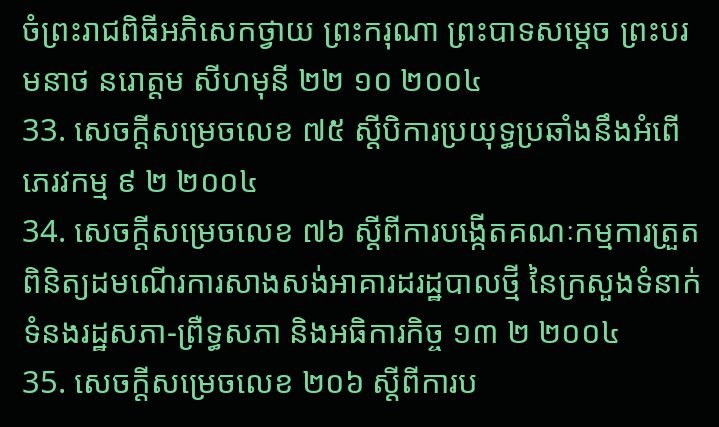ចំព្រះរាជពិធីអភិសេកថ្វាយ ព្រះករុណា ព្រះបាទសម្តេច ព្រះបរមនាថ នរោត្តម សីហមុនី ២២ ១០ ២០០៤
33. សេចក្តីសម្រេចលេខ ៧៥ ស្តីបិការប្រយុទ្ធប្រឆាំងនឹងអំពើភេរវកម្ម ៩ ២ ២០០៤
34. សេចក្តីសម្រេចលេខ ៧៦ ស្តីពីការបង្កើតគណៈកម្មការត្រួតពិនិត្យដមណើរការសាងសង់អាគារដរដ្ឋបាលថ្មី នៃក្រសួងទំនាក់ទំនងរដ្ឋសភា-ព្រឺទ្ធសភា និងអធិការកិច្ច ១៣ ២ ២០០៤
35. សេចក្តីសម្រេចលេខ ២០៦ ស្តីពីការប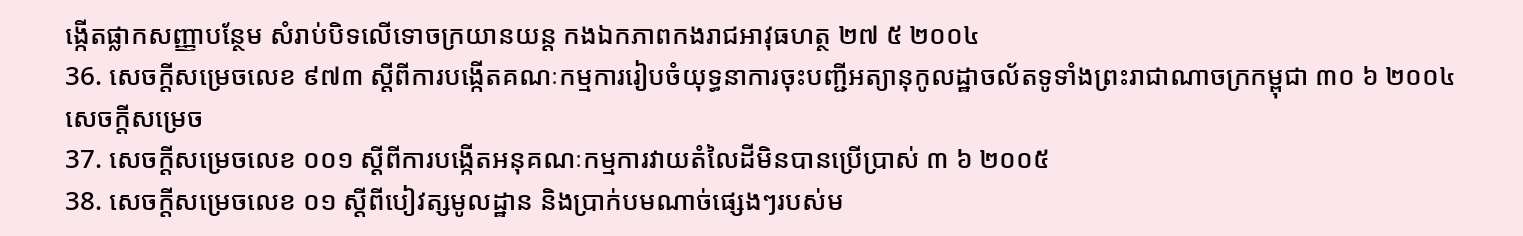ង្កើតផ្លាកសញ្ញាបន្ថែម សំរាប់បិទលើទោចក្រយានយន្ត កងឯកភាពកងរាជអាវុធហត្ថ ២៧ ៥ ២០០៤
36. សេចក្តីសម្រេចលេខ ៩៧៣ ស្តីពីការបង្កើតគណៈកម្មការរៀបចំយុទ្ធនាការចុះបញ្ជីអត្យានុកូលដ្ឋាចល័តទូទាំងព្រះរាជាណាចក្រកម្ពុជា ៣០ ៦ ២០០៤
សេចក្តីសម្រេច
37. សេចក្តីសម្រេចលេខ ០០១ ស្តីពីការបង្កើតអនុគណៈកម្មការវាយតំលៃដីមិនបានប្រើប្រាស់ ៣ ៦ ២០០៥
38. សេចក្តីសម្រេចលេខ ០១ ស្តីពីបៀវត្សមូលដ្ឋាន និងប្រាក់បមណាច់ផ្សេងៗរបស់ម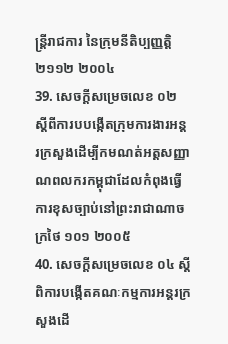ន្ត្រីរាជការ នៃក្រុមនីតិប្បញ្ញត្តិ ២១១២ ២០០៤
39. សេចក្តីសម្រេចលេខ ០២ ស្តីពីការបបង្កើតក្រុមការងារអន្តរក្រសួងដើម្បីកមណត់អត្តសញ្ញាណពលករកម្ពុជាដែលកំពុងធ្វើការខុសច្បាប់នៅព្រះរាជាណាចក្រថៃ ១០១ ២០០៥
40. សេចក្តីសម្រេចលេខ ០៤ ស្តីពិការបង្កើតគណៈកម្មការអន្តរក្រសួងដើ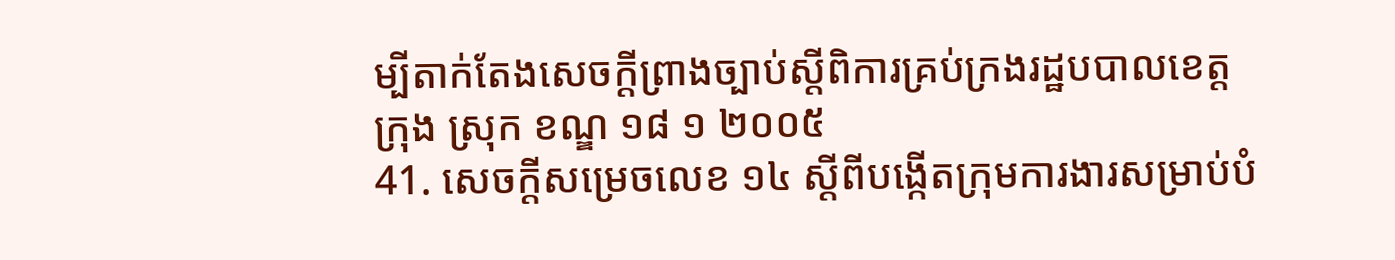ម្បីតាក់តែងសេចក្តីព្រាងច្បាប់ស្តីពិការគ្រប់ក្រងរដ្ឋបបាលខេត្ត ក្រុង ស្រុក ខណ្ឌ ១៨ ១ ២០០៥
41. សេចក្តីសម្រេចលេខ ១៤ ស្តីពីបង្កើតក្រុមការងារសម្រាប់បំ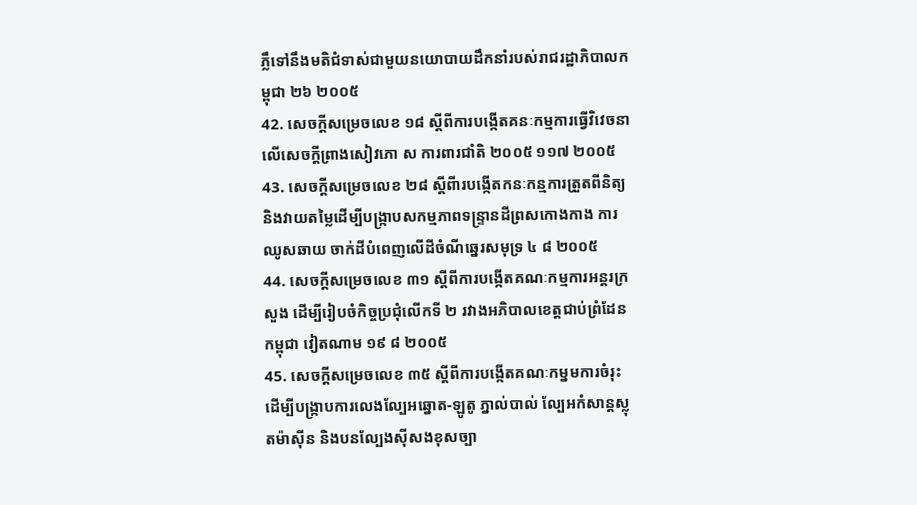ភ្លឹទៅនឹងមតិជំទាស់ជាមួយនយោបាយដឹកនាំរបស់រាជរដ្ឋាភិបាលកម្ពុជា ២៦ ២០០៥
42. សេចក្តីសម្រេចលេខ ១៨ ស្តីពីការបង្កើតគនៈកម្មការធ្វើវិវេចនាលើសេចក្តីព្រាងសៀវភោ ស ការពារជាំតិ ២០០៥ ១១៧ ២០០៥
43. សេចក្តីសម្រេចលេខ ២៨ ស្តីពីារបង្កើតកនៈកន្មការត្រួតពីនិត្យ និងវាយតម្លៃដើម្បីបង្រ្កាបសកម្មភាពទន្ទ្រានដីព្រសកោងកាង ការឈូសឆាយ ចាក់ដីបំពេញលើដីចំណីឆ្នេរសមុទ្រ ៤ ៨ ២០០៥
44. សេចក្តីសម្រេចលេខ ៣១ ស្តីពីការបង្កើតគណៈកម្មការអន្តរក្រសួង ដើម្បីរៀបចំកិច្ចប្រជុំលើកទី ២ រវាងអភិបាលខេត្តជាប់ព្រំដែន កម្ពុជា វៀតណាម ១៩ ៨ ២០០៥
45. សេចក្តីសម្រេចលេខ ៣៥ ស្តីពីការបង្កើតគណៈកម្នមការចំរុះដើម្បីបង្រ្កាបការលេងល្បែអឆ្នោត-ឡូតូ ភ្នាល់បាល់ ល្បែអកំសាន្តស្លុតម៉ាស៊ីន និងបនល្បែងស៊ីសងខុសច្បា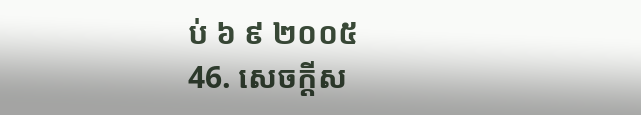ប់ ៦ ៩ ២០០៥
46. សេចក្តីស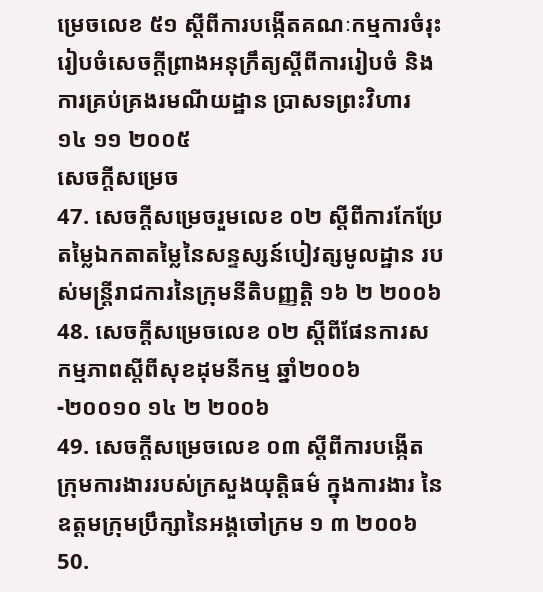ម្រេចលេខ ៥១ ស្តីពីការបង្កើតគណៈកម្មការចំរុះរៀបចំសេចក្តីព្រាងអនុក្រឹត្យស្តីពីការរៀបចំ និងការគ្រប់គ្រងរមណីយដ្ឋាន ប្រាសទព្រះវិហារ ១៤ ១១ ២០០៥
សេចក្តីសម្រេច
47. សេចក្តីសម្រេចរួមលេខ ០២ ស្តីពីការកែប្រែតម្លៃឯកតាតម្លៃនៃសន្ទស្សន៍បៀវត្សមូលដ្ឋាន របស់មន្ត្រីរាជការនៃក្រុមនីតិបញ្ញត្តិ ១៦ ២ ២០០៦
48. សេចក្តីសម្រេចលេខ ០២ ស្តីពីផែនការសកម្មភាពស្តីពីសុខដុមនីកម្ម ឆ្នាំ២០០៦-២០០១០ ១៤ ២ ២០០៦
49. សេចក្តីសម្រេចលេខ ០៣ ស្តីពីការបង្កើតក្រុមការងាររបស់ក្រសួងយុត្តិធម៌ ក្នុងការងារ នៃឧត្តមក្រុមប្រឹក្សានៃអង្គចៅក្រម ១ ៣ ២០០៦
50.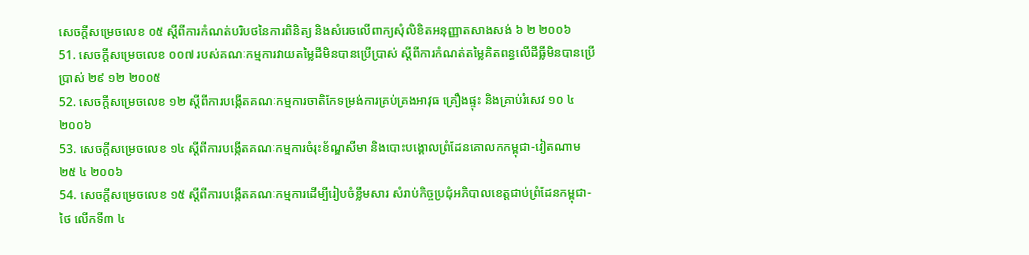សេចក្តីសម្រេចលេខ ០៥ ស្តីពីការកំណត់បរិបថនៃការពិនិត្យ និងសំរេចលើពាក្យសុំលិខិតអនុញ្ញាតសាងសង់ ៦ ២ ២០០៦
51. សេចក្តីសម្រេចលេខ ០០៧ របស់គណៈកម្មការវាយតម្លៃដីមិនបានប្រើប្រាស់ ស្តីពីការកំណត់តម្លៃគិតពន្ធលើដីធ្លីមិនបានប្រើប្រាស់ ២៩ ១២ ២០០៥
52. សេចក្តីសម្រេចលេខ ១២ ស្តីពីការបង្កើតគណៈកម្មការចាតិកែទម្រង់ការគ្រប់គ្រងអាវុធ គ្រឿងផ្ទុះ និងគ្រាប់រំសេវ ១០ ៤ ២០០៦
53. សេចក្តីសម្រេចលេខ ១៤ ស្តីពីការបង្កើតគណៈកម្មការចំរុះខ័ណ្ឌសីមា និងបោះបង្គោលព្រំដែនគោលកកម្ពុជា-វៀតណាម ២៥ ៤ ២០០៦
54. សេចក្តីសម្រេចលេខ ១៥ ស្តីពីការបង្កើតគណៈកម្មការដើម្បីរៀបចំខ្លឹមសារ សំរាប់កិច្ចប្រជុំអភិបាលខេត្តជាប់ព្រំដែនកម្ពុជា-ថៃ លើកទី៣ ៤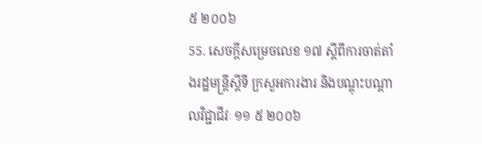៥ ២០០៦
55. សេចក្តីសម្រេចលេខ ១៧ ស្តីពីការចាត់តាំងរដ្ឋមន្ត្រីស្តីទី ក្រសួអការងារ និងបណ្តុះបណ្តាលវិជ្ជាជីវៈ ១១ ៥ ២០០៦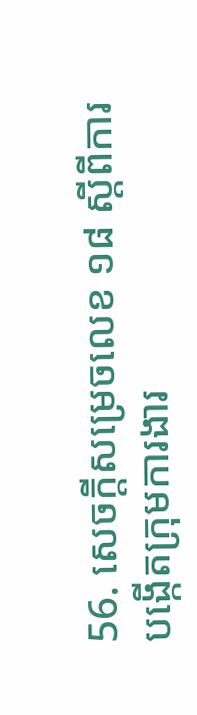56. សេចក្តីសម្រេចលេខ ១៨ ស្តីពីការបង្កើតក្រុមការងារ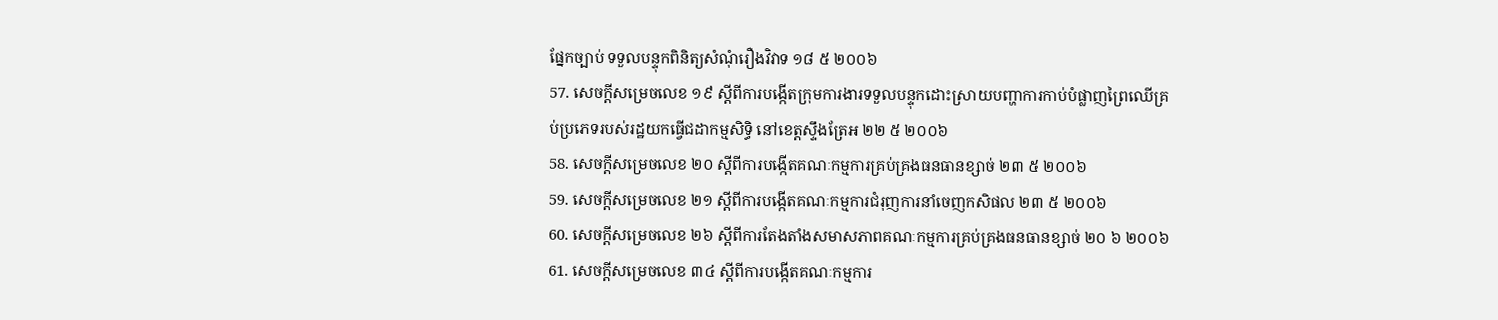ផ្នែកច្បាប់ ទទួលបន្ទុកពិនិត្យសំណុំរឿងវិវាទ ១៨ ៥ ២០០៦
57. សេចក្តីសម្រេចលេខ ១៩ ស្តីពីការបង្កើតក្រុមការងារទទួលបន្ទុកដោះស្រាយបញ្ហាការកាប់បំផ្លាញព្រៃឈើគ្រប់ប្រភេទរបស់រដ្ឋយកធ្វើជដាកម្មសិទ្ធិ នៅខេត្តស្ទឹងត្រែអ ២២ ៥ ២០០៦
58. សេចក្តីសម្រេចលេខ ២០ ស្តីពីការបង្កើតគណៈកម្មការគ្រប់គ្រងធនធានខ្សាច់ ២៣ ៥ ២០០៦
59. សេចក្តីសម្រេចលេខ ២១ ស្តីពីការបង្កើតគណៈកម្មការជំរុញការនាំចេញកសិផល ២៣ ៥ ២០០៦
60. សេចក្តីសម្រេចលេខ ២៦ ស្តីពីការតែងតាំងសមាសភាពគណៈកម្មការគ្រប់គ្រងធនធានខ្សាច់ ២០ ៦ ២០០៦
61. សេចក្តីសម្រេចលេខ ៣៤ ស្តីពីការបង្កើតគណៈកម្មការ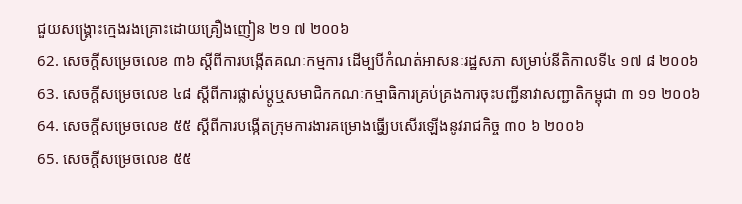ជួយសង្គ្រោះក្មេងរងគ្រោះដោយគ្រឿងញៀន ២១ ៧ ២០០៦
62. សេចក្តីសម្រេចលេខ ៣៦ ស្តីពីការបង្កើតគណៈកម្មការ ដើម្បបីកំណត់អាសនៈរដ្ឋសភា សម្រាប់នីតិកាលទី៤ ១៧ ៨ ២០០៦
63. សេចក្តីសម្រេចលេខ ៤៨ ស្តីពីការផ្លាស់ប្តូឬសមាជិកកណៈកម្មាធិការគ្រប់គ្រងការចុះបញ្ជីនាវាសញ្ជាតិកម្ពុជា ៣ ១១ ២០០៦
64. សេចក្តីសម្រេចលេខ ៥៥ ស្តីពីការបង្កើតក្រុមការងារគម្រោងធ្វើ្យបសើរឡើងនូវរាជកិច្ច ៣០ ៦ ២០០៦
65. សេចក្តីសម្រេចលេខ ៥៥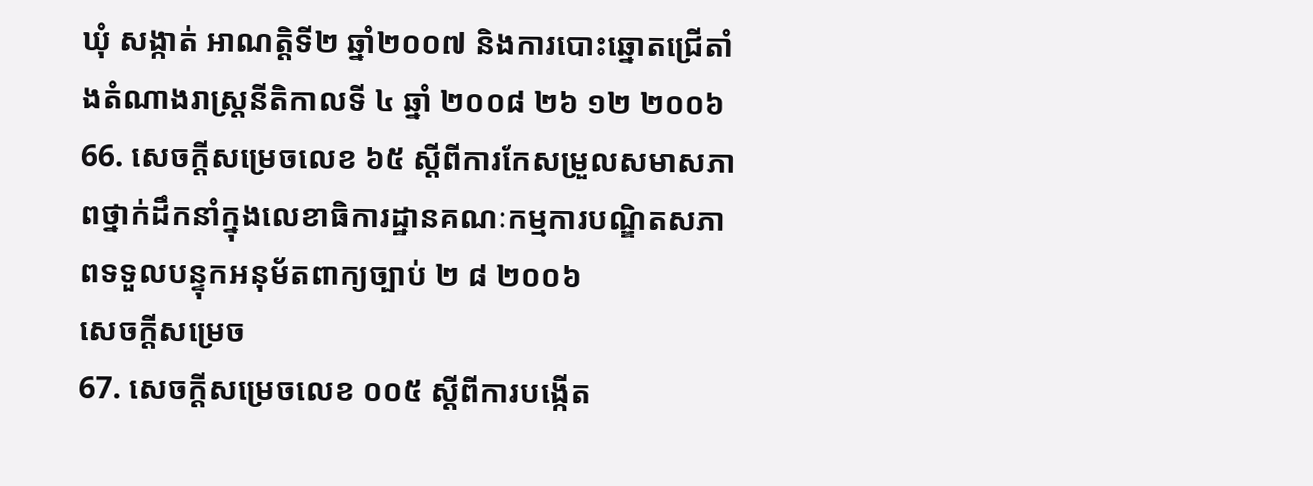ឃុំ សង្កាត់ អាណត្តិទី២ ឆ្នាំ២០០៧ និងការបោះឆ្នោតជ្រើតាំងតំណាងរាស្ត្រនីតិកាលទី ៤ ឆ្នាំ ២០០៨ ២៦ ១២ ២០០៦
66. សេចក្តីសម្រេចលេខ ៦៥ ស្តីពីការកែសម្រួលសមាសភាពថ្នាក់ដឹកនាំក្នុងលេខាធិការដ្ឋានគណៈកម្មការបណ្ឌិតសភាពទទួលបន្ទុកអនុម័តពាក្យច្បាប់ ២ ៨ ២០០៦
សេចក្តីសម្រេច
67. សេចក្តីសម្រេចលេខ ០០៥ ស្តីពីការបង្កើត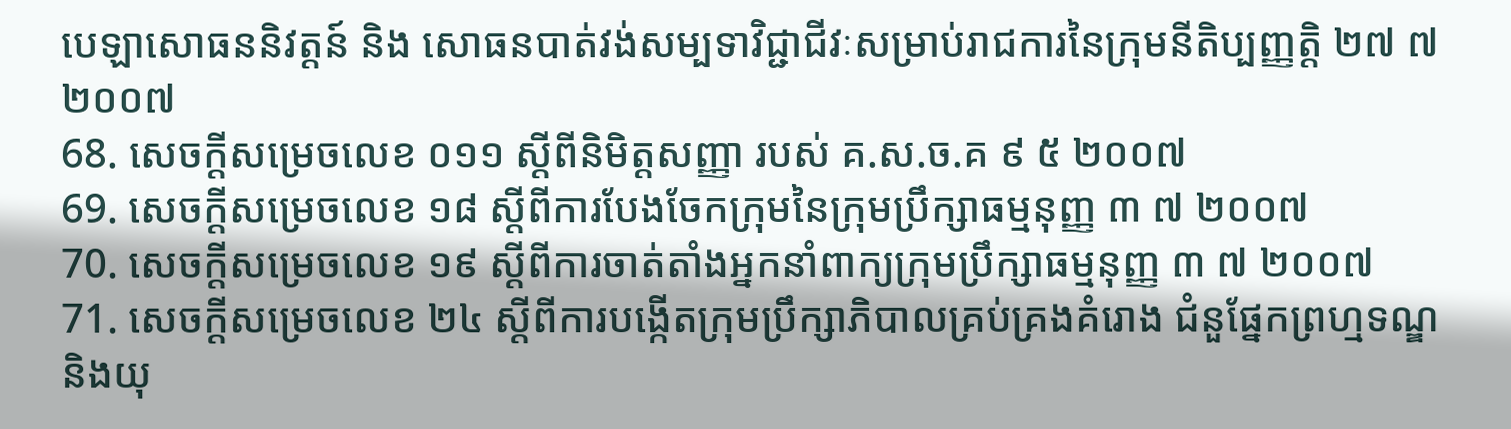បេឡាសោធននិវត្តន៍ និង សោធនបាត់វង់សម្បទាវិជ្ជាជីវៈសម្រាប់រាជការនៃក្រុមនីតិប្បញ្ញត្តិ ២៧ ៧ ២០០៧
68. សេចក្តីសម្រេចលេខ ០១១ ស្តីពីនិមិត្តសញ្ញា របស់ គ.ស.ច.គ ៩ ៥ ២០០៧
69. សេចក្តីសម្រេចលេខ ១៨ ស្តីពីការបែងចែកក្រុមនៃក្រុមប្រឹក្សាធម្មនុញ្ញ ៣ ៧ ២០០៧
70. សេចក្តីសម្រេចលេខ ១៩ ស្តីពីការចាត់តាំងអ្នកនាំពាក្យក្រុមប្រឹក្សាធម្មនុញ្ញ ៣ ៧ ២០០៧
71. សេចក្តីសម្រេចលេខ ២៤ ស្តីពីការបង្កើតក្រុមប្រឹក្សាភិបាលគ្រប់គ្រងគំរោង ជំនួផ្នែកព្រហ្មទណ្ឌ និងយុ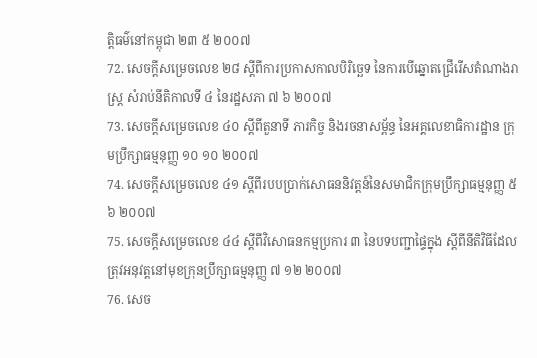ត្តិធម៌នៅកម្ពុជា ២៣ ៥ ២០០៧
72. សេចក្តីសម្រេចលេខ ២៨ ស្តីពីការប្រកាសកាលបិរិច្ឆេទ នៃការបើឆ្នោតជ្រើរើសតំណាងរាស្ត្រ សំរាប់នីតិកាលទី ៤ នៃរដ្ឋសភា ៧ ៦ ២០០៧
73. សេចក្តីសម្រេចលេខ ៤០ ស្តីពីតួនាទី ភារកិច្ច និងរចនាសម្ព័ន្ធ នៃអគ្គលេខាធិការដ្ឋាន ក្រុមប្រឹក្សាធម្មនុញ្ញ ១០ ១០ ២០០៧
74. សេចក្តីសម្រេចលេខ ៤១ ស្តីពីរបបប្រាក់សោធននិវត្តន៍នៃសមាជិកក្រុមប្រឹក្សាធម្មនុញ្ញ ៥ ៦ ២០០៧
75. សេចក្តីសម្រេចលេខ ៤៤ ស្តីពីវិសោធនកម្មប្រការ ៣ នៃបទបញ្ជាផ្ទៃក្នុង ស្តីពីនីតិវិធីដែលត្រុវអនុវត្តនៅមុខក្រុនប្រឹក្សាធម្មនុញ្ញ ៧ ១២ ២០០៧
76. សេច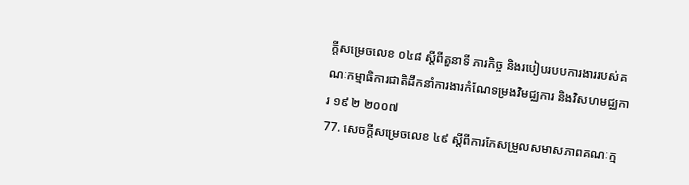ក្តីសម្រេចលេខ ០៤៨ ស្តីពីតួនាទី ភារកិច្ច និងរបៀបរបបការងាររបស់គណៈកម្មាធិការជាតិដឹកនាំការងារកំណែទម្រងវិមជ្ឈការ និងវិសហមជ្ឈការ ១៩ ២ ២០០៧
77. សេចក្តីសម្រេចលេខ ៤៩ ស្តីពីការកែសម្រួលសមាសភាពគណៈក្ម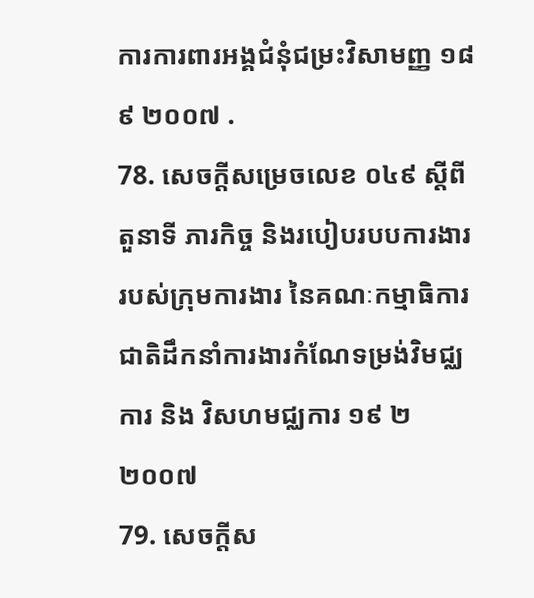ការការពារអង្គជំនុំជម្រះវិសាមញ្ញ ១៨ ៩ ២០០៧ .
78. សេចក្តីសម្រេចលេខ ០៤៩ ស្តីពីតួនាទី ភារកិច្ច និងរបៀបរបបការងាររបស់ក្រុមការងារ នៃគណៈកម្មាធិការជាតិដឹកនាំការងារកំណែទម្រង់វិមជ្ឈការ និង វិសហមជ្ឈការ ១៩ ២ ២០០៧
79. សេចក្តីស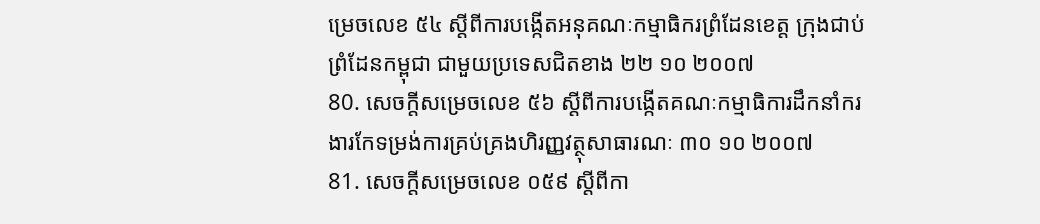ម្រេចលេខ ៥៤ ស្តីពីការបង្កើតអនុគណៈកម្មាធិករព្រំដែនខេត្ត ក្រុងជាប់ព្រំដែនកម្ពុជា ជាមួយប្រទេសជិតខាង ២២ ១០ ២០០៧
80. សេចក្តីសម្រេចលេខ ៥៦ ស្តីពីការបង្កើតគណៈកម្មាធិការដឹកនាំករងារកែទម្រង់ការគ្រប់គ្រងហិរញ្ញវត្ថុសាធារណៈ ៣០ ១០ ២០០៧
81. សេចក្តីសម្រេចលេខ ០៥៩ ស្តីពីកា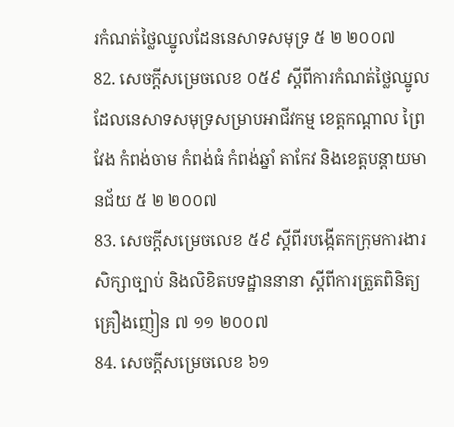រកំណត់ថ្លៃឈ្នូលដែននេសាទសមុទ្រ ៥ ២ ២០០៧
82. សេចក្តីសម្រេចលេខ ០៥៩ ស្តីពីការកំណត់ថ្លៃឈ្នូលដែលនេសាទសមុទ្រសម្រាបអាជីវកម្ម ខេត្តកណ្តាល ព្រៃវែង កំពង់ចាម កំពង់ធំ កំពង់ឆ្នាំ តាកែវ និងខេត្តបន្តាយមានជ័យ ៥ ២ ២០០៧
83. សេចក្តីសម្រេចលេខ ៥៩ ស្តីពីរបង្កើតកក្រុមការងារសិក្សាច្បាប់ និងលិខិតបទដ្ឋាននានា ស្តីពីការត្រួតពិនិត្យគ្រឿងញៀន ៧ ១១ ២០០៧
84. សេចក្តីសម្រេចលេខ ៦១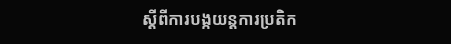ស្តីពីការបង្កយន្តការប្រតិក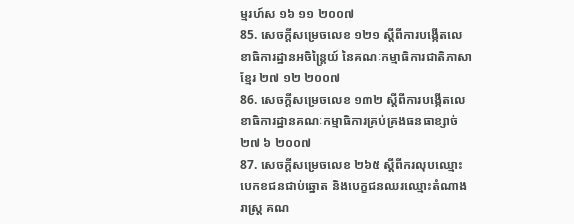ម្មរហ៍ស ១៦ ១១ ២០០៧
85. សេចក្តីសម្រេចលេខ ១២១ ស្តីពីការបង្កើតលេខាធិការដ្ឋានអចិន្ត្រៃយ៍ នៃគណៈកម្មាធិការជាតិភាសាខ្មែរ ២៧ ១២ ២០០៧
86. សេចក្តីសម្រេចលេខ ១៣២ ស្តីពីការបង្កើតលេខាធិការដ្ឋានគណៈកម្មាធិការគ្រប់គ្រងធនធាខ្សាច់ ២៧ ៦ ២០០៧
87. សេចក្តីសម្រេចលេខ ២៦៥ ស្តីពីករលុបឈ្មោះបេកខជនជាប់ឆ្នោត និងបេក្ខជនឈរឈ្មោះតំណាងរាស្ត្រ គណ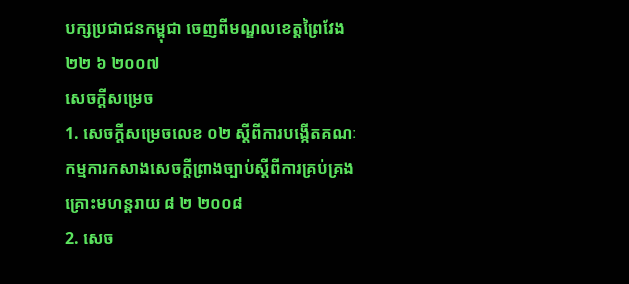បក្សប្រជាជនកម្ពុជា ចេញពីមណ្ឌលខេត្តព្រៃវែង ២២ ៦ ២០០៧
សេចក្តីសម្រេច
1. សេចក្តីសម្រេចលេខ ០២ ស្តីពីការបង្កើតគណៈកម្មការកសាងសេចក្តីព្រាងច្បាប់ស្តីពីការគ្រប់គ្រងគ្រោះមហន្តរាយ ៨ ២ ២០០៨
2. សេច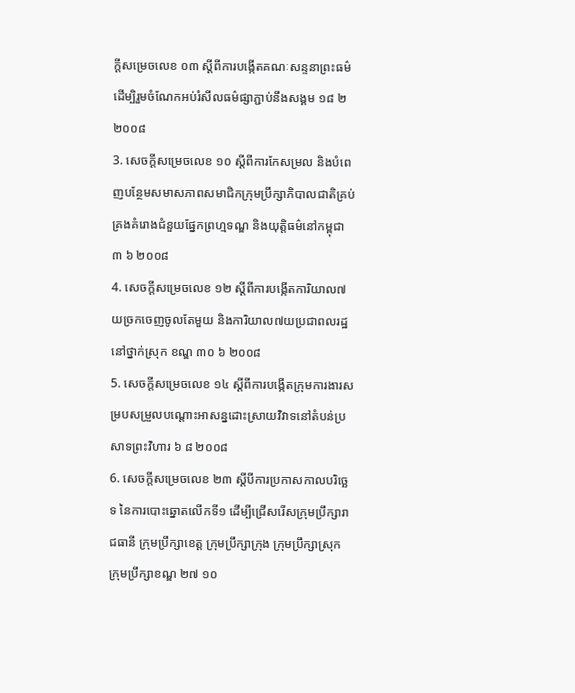ក្តីសម្រេចលេខ ០៣ ស្តីពីការបង្កើតគណៈសន្ទនាព្រះធម៌ ដើម្បិរួមចំណែកអប់រំសីលធម៌ផ្សាភ្ជាប់នឹងសង្គម ១៨ ២ ២០០៨
3. សេចក្តីសម្រេចលេខ ១០ ស្តីពីការកែសម្រល និងបំពេញបន្ថែមសមាសភាពសមាជិកក្រុមប្រឹក្សាភិបាលជាតិគ្រប់គ្រងគំរោងជំនួយផ្នែកព្រហ្មទណ្ឌ និងយុត្តិធម៌នៅកម្ពុជា ៣ ៦ ២០០៨
4. សេចក្តីសម្រេចលេខ ១២ ស្តីពីការបង្កើតការិយាល៧យច្រកចេញចូលតែមួយ និងការិយាល៧យប្រជាពលរដ្ឋនៅថ្នាក់ស្រុក ខណ្ឌ ៣០ ៦ ២០០៨
5. សេចក្តីសម្រេចលេខ ១៤ ស្តីពីការបង្កើតក្រុមការងារសម្របសម្រួលបណ្តោះអាសន្នដោះស្រាយវិវាទនៅតំបន់ប្រសាទព្រះវិហារ ៦ ៨ ២០០៨
6. សេចក្តីសម្រេចលេខ ២៣ ស្តីបីការប្រកាសកាលបរិច្ឆេទ នៃការបោះឆ្នោតលើកទី១ ដើម្បីជ្រើសរើសក្រុមប្រឹក្សារាជធានី ក្រុមប្រឹក្សាខេត្ត ក្រុមប្រឹក្សាក្រុង ក្រុមប្រឹក្សាស្រុក ក្រុមប្រឹក្សាខណ្ឌ ២៧ ១០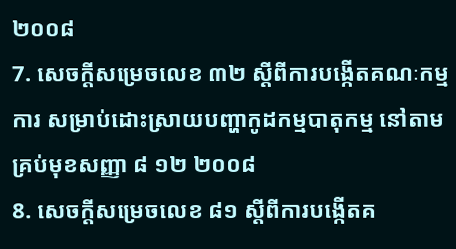២០០៨
7. សេចក្តីសម្រេចលេខ ៣២ ស្តីពីការបង្កើតគណៈកម្មការ សម្រាប់ដោះស្រាយបញ្ហាកូដកម្មបាតុកម្ម នៅតាមគ្រប់មុខសញ្ញា ៨ ១២ ២០០៨
8. សេចក្តីសម្រេចលេខ ៨១ ស្តីពីការបង្កើតគ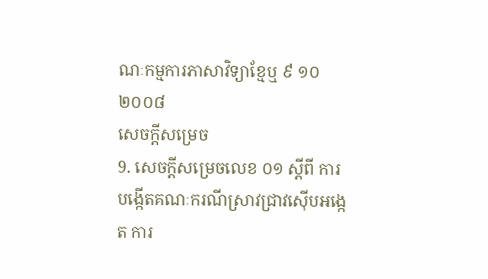ណៈកម្មការភាសាវិទ្យាខ្មែឬ ៩ ១០ ២០០៨
សេចក្តីសម្រេច
9. សេចក្តីសម្រេចលេខ ០១ ស្តីពី ការបង្កើតគណៈករណីស្រាវជ្រាវស៊ើបអង្កេត ការ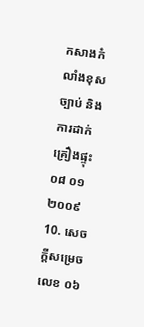កសាងកំលាំងខុសច្បាប់ និងការដាក់គ្រឿងផ្ទុះ ០៨ ០១ ២០០៩
10. សេចក្តីសម្រេចលេខ ០៦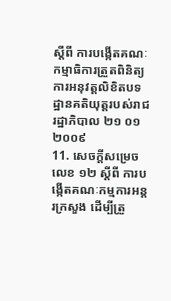ស្តីពី ការបង្កើតគណៈកម្មាធិការត្រួតពិនិត្យការអនុវត្តលិខិតបទដ្ឋានគតិយុត្តរបស់រាជរដ្ឋាភិបាល ២១ ០១ ២០០៩
11. សេចក្តីសម្រេចលេខ ១២ ស្តីពី ការបង្កើតគណៈកម្មការអន្តរក្រសួង ដើម្បីត្រួ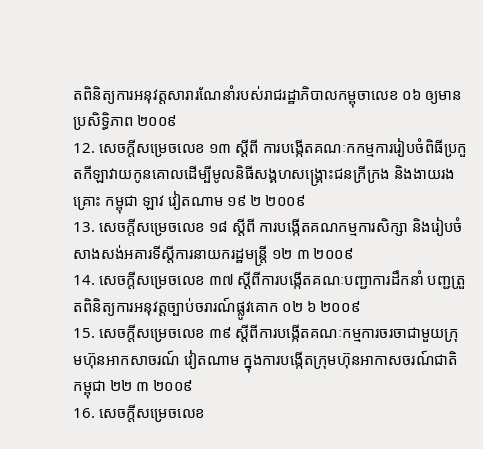តពិនិត្យការអនុវត្តសារារណែនាំរបស់រាជរដ្ឋាភិបាលកម្ពុចាលេខ ០៦ ឲ្យមានប្រសិទ្ធិភាព ២០០៩
12. សេចក្តីសម្រេចលេខ ១៣ ស្តីពី ការបង្កើតគណៈកកម្មការរៀបចំពិធីប្រកួតកីឡាវាយកូនគោលដើម្បីមូលនិធីសង្គហសង្រ្គោះជនក្រីក្រង និងងាយរងគ្រោះ កម្ពុជា ឡាវ វៀតណាម ១៩ ២ ២០០៩
13. សេចក្តីសម្រេចលេខ ១៨ ស្តីពី ការបង្កើតគណកម្មការសិក្សា និងរៀបចំសាងសង់អគារទីស្តីការនាយករដ្ឋមន្ត្រី ១២ ៣ ២០០៩
14. សេចក្តីសម្រេចលេខ ៣៧ ស្តីពីការបង្កើតគណៈបញ្ជាការដឹកនាំ បញ្ជត្រួតពិនិត្យការអនុវត្តច្បាប់ចរារណ៍ផ្លូវគោក ០២ ៦ ២០០៩
15. សេចក្តីសម្រេចលេខ ៣៩ ស្តីពីការបង្កើតគណៈកម្មការចរចាជាមួយក្រុមហ៊ុនអាកសាចរណ៍ វៀតណាម ក្នុងការបង្កើតក្រុមហ៊ុនអាកាសចរណ៍ជាតិកម្ពុជា ២២ ៣ ២០០៩
16. សេចក្តីសម្រេចលេខ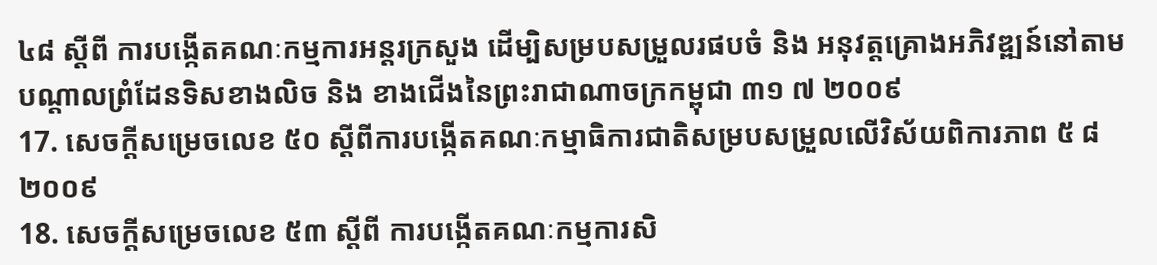៤៨ ស្តីពី ការបង្កើតគណៈកម្មការអន្តរក្រសួង ដើម្បិសម្របសម្រួលរផបចំ និង អនុវត្តគ្រោងអភិវឌ្ឍន៍នៅតាមបណ្តាលព្រំដែនទិសខាងលិច និង ខាងជើងនៃព្រះរាជាណាចក្រកម្ពុជា ៣១ ៧ ២០០៩
17. សេចក្តីសម្រេចលេខ ៥០ ស្តីពីការបង្កើតគណៈកម្មាធិការជាតិសម្របសម្រួលលើវិស័យពិការភាព ៥ ៨ ២០០៩
18. សេចក្តីសម្រេចលេខ ៥៣ ស្តីពី ការបង្កើតគណៈកម្មការសិ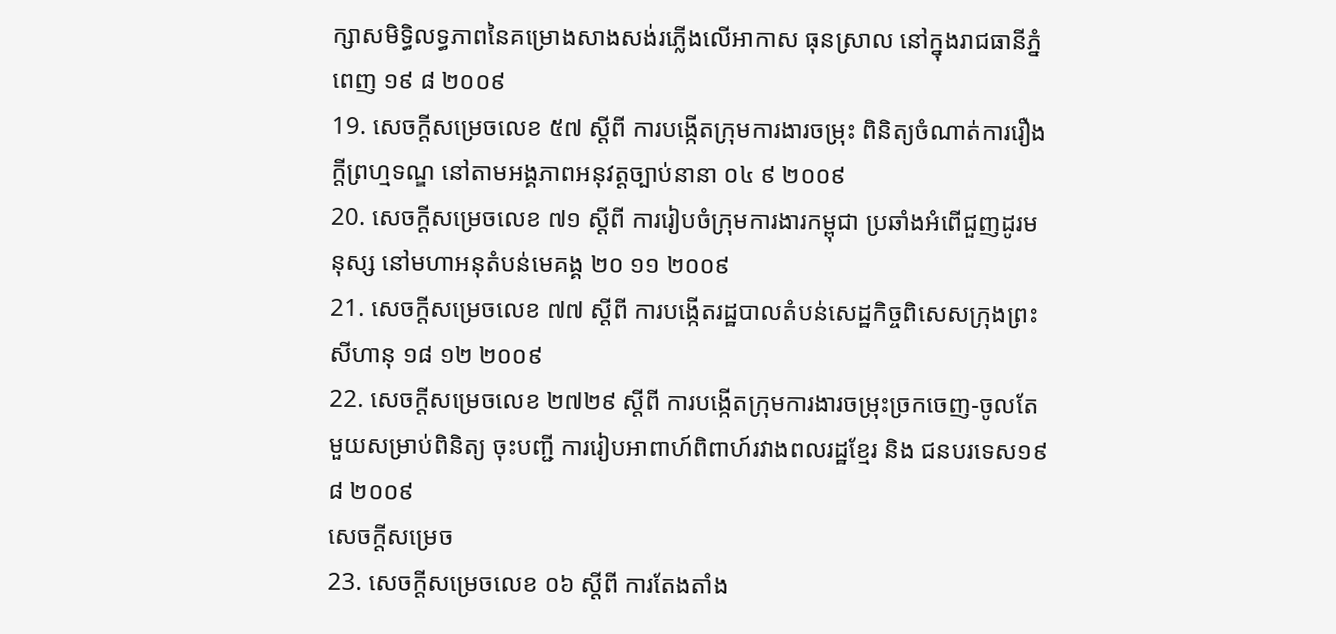ក្សាសមិទ្ធិលទ្ធភាពនៃគម្រោងសាងសង់រភ្លើងលើអាកាស ធុនស្រាល នៅក្នុងរាជធានីភ្នំពេញ ១៩ ៨ ២០០៩
19. សេចក្តីសម្រេចលេខ ៥៧ ស្តីពី ការបង្កើតក្រុមការងារចម្រុះ ពិនិត្យចំណាត់ការរឿងក្តីព្រហ្មទណ្ឌ នៅតាមអង្គភាពអនុវត្តច្បាប់នានា ០៤ ៩ ២០០៩
20. សេចក្តីសម្រេចលេខ ៧១ ស្តីពី ការរៀបចំក្រុមការងារកម្ពុជា ប្រឆាំងអំពើជួញដូរមនុស្ស នៅមហាអនុតំបន់មេគង្គ ២០ ១១ ២០០៩
21. សេចក្តីសម្រេចលេខ ៧៧ ស្តីពី ការបង្កើតរដ្ឋបាលតំបន់សេដ្ឋកិច្ចពិសេសក្រុងព្រះសីហានុ ១៨ ១២ ២០០៩
22. សេចក្តីសម្រេចលេខ ២៧២៩ ស្តីពី ការបង្កើតក្រុមការងារចម្រុះច្រកចេញ-ចូលតែមួយសម្រាប់ពិនិត្យ ចុះបញ្ជី ការរៀបអាពាហ៍ពិពាហ៍រវាងពលរដ្ឋខ្មែរ និង ជនបរទេស១៩ ៨ ២០០៩
សេចក្តីសម្រេច
23. សេចក្តីសម្រេចលេខ ០៦ ស្តីពី ការតែងតាំង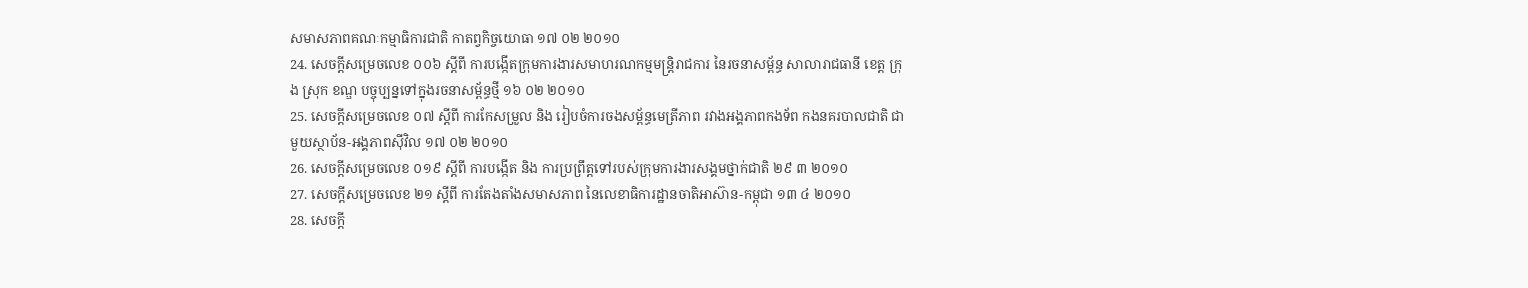សមាសភាពគណៈកម្មាធិការជាតិ កាតព្វកិច្ចយោធា ១៧ ០២ ២០១០
24. សេចក្តីសម្រេចលេខ ០០៦ ស្តីពី ការបង្កើតក្រុមការងារសមាហរណកម្មមន្ត្រិរាជការ នៃរចនាសម្ព័ន្ធ សាលារាជធានី ខេត្ត ក្រុង ស្រុក ខណ្ឌ បច្ចុប្បន្នទៅក្នុងរចនាសម្ព័ន្ធថ្មី ១៦ ០២ ២០១០
25. សេចក្តីសម្រេចលេខ ០៧ ស្តីពី ការកែសម្រួល និង រៀបចំការចងសម្ព័ន្ធមេត្រីភាព រវាងអង្គភាពកងទ័ព កងនគរបាលជាតិ ជាមួយស្ថាប័ន-អង្គភាពស៊ីវិល ១៧ ០២ ២០១០
26. សេចក្តីសម្រេចលេខ ០១៩ ស្តីពី ការបង្កើត និង ការប្រព្រឹត្តទៅរបស់ក្រុមការងារសង្គមថ្នាក់ជាតិ ២៩ ៣ ២០១០
27. សេចក្តីសម្រេចលេខ ២១ ស្តីពី ការតែងតាំងសមាសភាព នៃលេខាធិការដ្ឋានចាតិអាស៊ាន-កម្ពុជា ១៣ ៤ ២០១០
28. សេចក្តី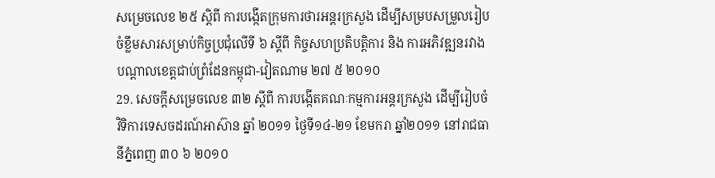សម្រេចលេខ ២៥ ស្តិពី ការបង្កើតក្រុមការថារអន្តរក្រសួង ដើម្បីសម្របសម្រួលរៀបចំខ្លឹមសារសម្រាប់កិច្ចប្រជុំលើទី ៦ ស្តីពី កិច្ចសហប្រតិបត្តិការ និង ការអភិវឌ្ឍនរវាងបណ្តាលខេត្តជាប់ព្រំដែនកម្ពុជា-វៀតណាម ២៧ ៥ ២០១០
29. សេចក្តីសម្រេចលេខ ៣២ ស្តីពី ការបង្កើតគណៈកម្មការអន្តរក្រសួង ដើម្បីរៀបចំវិទិការទេសចដរណ៍អាស៊ាន ឆ្នាំ ២០១១ ថ្ងៃទី១៤-២១ ខែមករា ឆ្នាំ២០១១ នៅរាជធានីភ្នំពេញ ៣០ ៦ ២០១០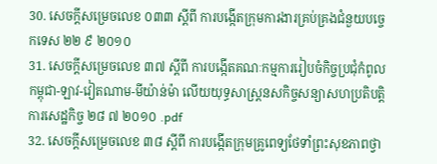30. សេចក្តីសម្រេចលេខ ០៣៣ ស្តីពី ការបង្កើតក្រុមការងារគ្រប់គ្រងជំនួយបច្ចេកទេស ២២ ៩ ២០១០
31. សេចក្តីសម្រេចលេខ ៣៧ ស្តីពី ការបង្កើតគណៈកម្មការរៀបចំកិច្ចប្រជុំកំពូល កម្ពុជា-ឡាវ-វៀតណាម-មីយ៉ាន់ម៉ា លើយយុទ្ធសាស្រ្តនសកិច្ចសន្យាសហប្រតិបត្តិការសេដ្ឋកិច្ច ២៨ ៧ ២០១០ .pdf
32. សេចក្តីសម្រេចលេខ ៣៨ ស្តីពី ការបង្កើតក្រុមគ្រូពេទ្យថែទាំព្រះសុខភាពថ្វា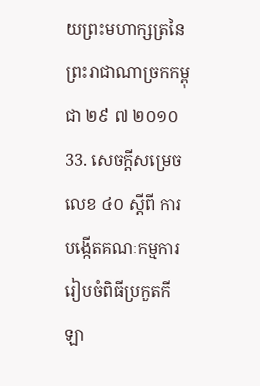យព្រះមហាក្សត្រនៃព្រះរាជាណាច្រកកម្ពុជា ២៩ ៧ ២០១០
33. សេចក្តីសម្រេចលេខ ៤០ ស្តីពី ការបង្កើតគណៈកម្មការរៀបចំពិធីប្រកួតកីឡា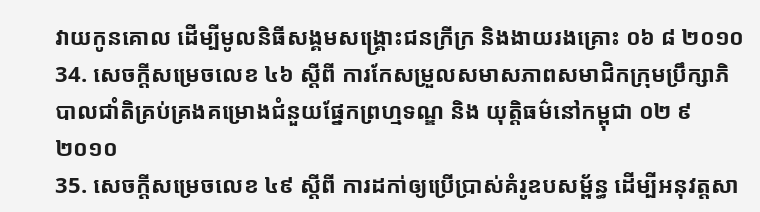វាយកូនគោល ដើម្បីមូលនិធីសង្គមសង្គ្រោះជនក្រីក្រ និងងាយរងគ្រោះ ០៦ ៨ ២០១០
34. សេចក្តីសម្រេចលេខ ៤៦ ស្តីពី ការកែសម្រួលសមាសភាពសមាជិកក្រុមប្រឹក្សាភិបាលជាំតិគ្រប់គ្រងគម្រោងជំនួយផ្នែកព្រហ្មទណ្ឌ និង យុត្តិធម៌នៅកម្ពុជា ០២ ៩ ២០១០
35. សេចក្តីសម្រេចលេខ ៤៩ ស្តីពី ការដកា់ឲ្យប្រើប្រាស់គំរូឧបសម្ព័ន្ធ ដើម្បីអនុវត្តសា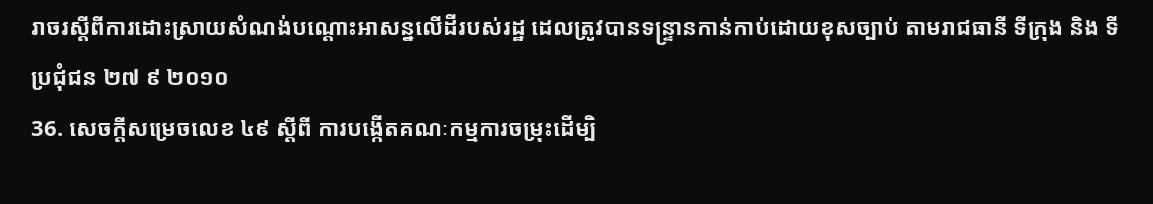រាចរស្តីពីការដោះស្រាយសំណង់បណ្តោះអាសន្នលើដីរបស់រដ្ឋ ដេលត្រូវបានទន្ទ្រានកាន់កាប់ដោយខុសច្បាប់ តាមរាជធានី ទីក្រុង និង ទីប្រជុំជន ២៧ ៩ ២០១០
36. សេចក្តីសម្រេចលេខ ៤៩ ស្តីពី ការបង្កើតគណៈកម្មការចម្រុះដើម្បិ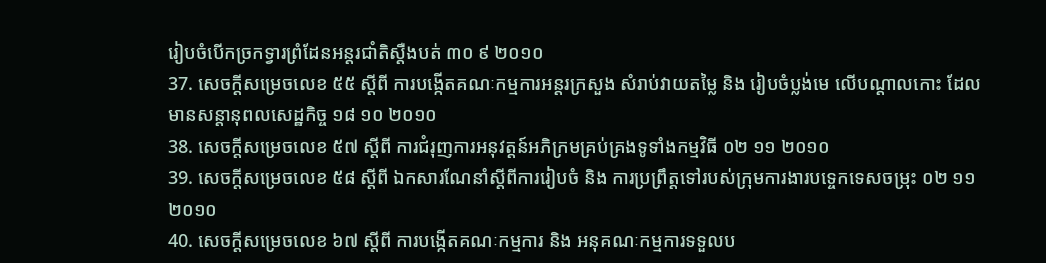រៀបចំបើកច្រកទ្វារព្រំដែនអន្តរជាំតិស្តឺងបត់ ៣០ ៩ ២០១០
37. សេចក្តីសម្រេចលេខ ៥៥ ស្តីពី ការបង្កើតគណៈកម្មការអន្តរក្រសួង សំរាប់វាយតម្លៃ និង រៀបចំប្លង់មេ លើបណ្តាលកោះ ដែលមានសន្តានុពលសេដ្ឋកិច្ច ១៨ ១០ ២០១០
38. សេចក្តីសម្រេចលេខ ៥៧ ស្តីពី ការជំរុញការអនុវត្តន៍អភិក្រមគ្រប់គ្រងទូទាំងកម្មវិធី ០២ ១១ ២០១០
39. សេចក្តីសម្រេចលេខ ៥៨ ស្តីពី ឯកសារណែនាំស្តីពីការរៀបចំ និង ការប្រព្រឹត្តទៅរបស់ក្រុមការងារបទ្ចេកទេសចម្រុះ ០២ ១១ ២០១០
40. សេចក្តីសម្រេចលេខ ៦៧ ស្តីពី ការបង្កើតគណៈកម្មការ និង អនុគណៈកម្មការទទួលប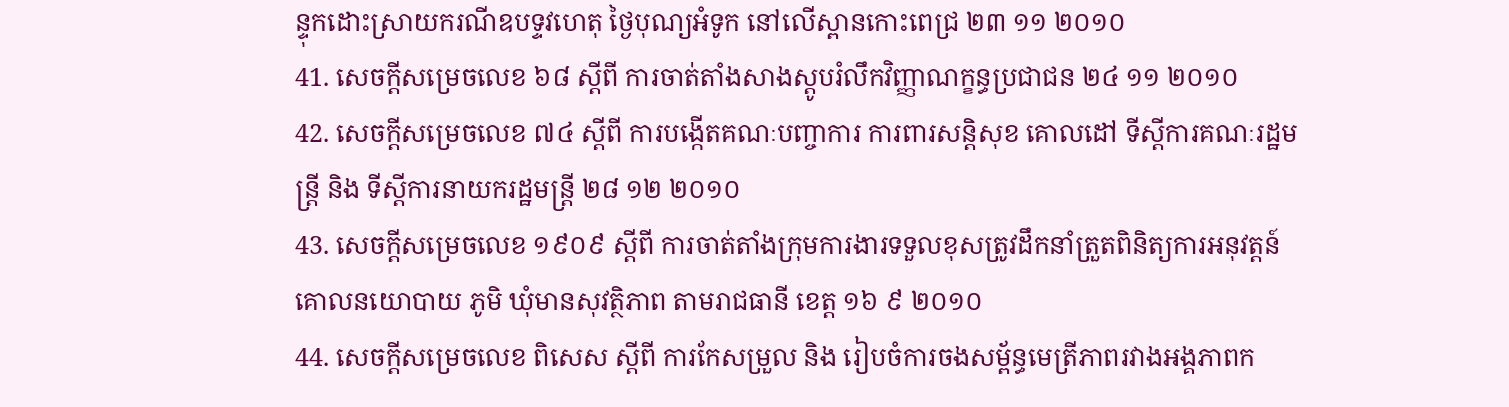ន្ទុកដោះស្រាយករណីឧបទ្ទវហេតុ ថ្ងៃបុណ្យអំទូក នៅលើស្ពានកោះពេជ្រ ២៣ ១១ ២០១០
41. សេចក្តីសម្រេចលេខ ៦៨ ស្តីពី ការចាត់តាំងសាងស្តូបរំលឹកវិញ្ញាណក្ខន្ធប្រជាជន ២៤ ១១ ២០១០
42. សេចក្តីសម្រេចលេខ ៧៤ ស្តីពី ការបង្កើតគណៈបញ្ចាការ ការពារសន្តិសុខ គោលដៅ ទីស្តីការគណៈរដ្ឋមន្ត្រី និង ទីស្តីការនាយករដ្ឋមន្ត្រី ២៨ ១២ ២០១០
43. សេចក្តីសម្រេចលេខ ១៩០៩ ស្តីពី ការចាត់តាំងក្រុមការងារទទួលខុសត្រូវដឹកនាំត្រួតពិនិត្យការអនុវត្តន៍គោលនយោបាយ ភូមិ ឃុំមានសុវត្ថិភាព តាមរាជធានី ខេត្ត ១៦ ៩ ២០១០
44. សេចក្តីសម្រេចលេខ ពិសេស ស្តីពី ការកែសម្រួល និង រៀបចំការចងសម្ព័ន្ធមេត្រីភាពរវាងអង្គភាពក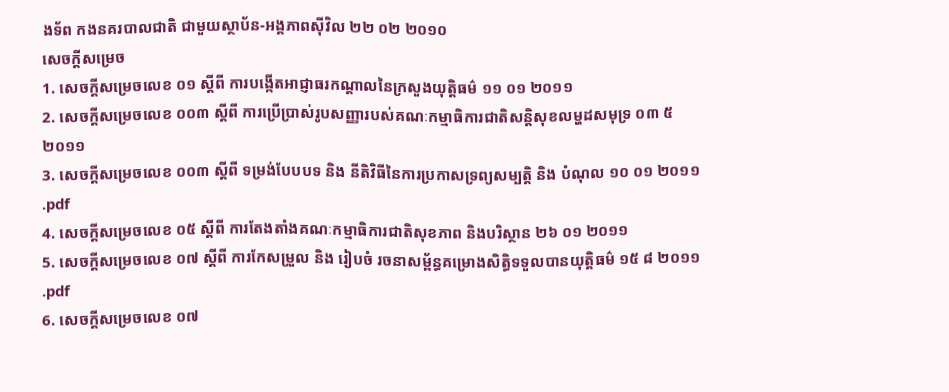ងទ័ព កងនគរបាលជាតិ ជាមួយស្ថាប័ន-អង្គភាពស៊ីវិល ២២ ០២ ២០១០
សេចក្តីសម្រេច
1. សេចក្តីសម្រេចលេខ ០១ ស្តីពី ការបង្កើតអាជ្ញាធរកណ្តាលនៃក្រសួងយុត្តិធម៌ ១១ ០១ ២០១១
2. សេចក្តីសម្រេចលេខ ០០៣ ស្តីពី ការប្រើប្រាស់រូបសញ្ញារបស់គណៈកម្មាធិការជាតិសន្តិសុខលម្ហដសមុទ្រ ០៣ ៥ ២០១១
3. សេចក្តីសម្រេចលេខ ០០៣ ស្តីពី ទម្រង់បែបបទ និង នីតិវិធីនៃការប្រកាសទ្រព្យសម្បត្តិ និង បំណុល ១០ ០១ ២០១១ .pdf
4. សេចក្តីសម្រេចលេខ ០៥ ស្តីពី ការតែងតាំងគណៈកម្មាធិការជាតិសុខភាព និងបរិស្ថាន ២៦ ០១ ២០១១
5. សេចក្តីសម្រេចលេខ ០៧ ស្តីពី ការកែសម្រួល និង រៀបចំ រចនាសម្ព័ន្ធគម្រោងសិត្ធិទទួលបានយុត្តិធម៌ ១៥ ៨ ២០១១ .pdf
6. សេចក្តីសម្រេចលេខ ០៧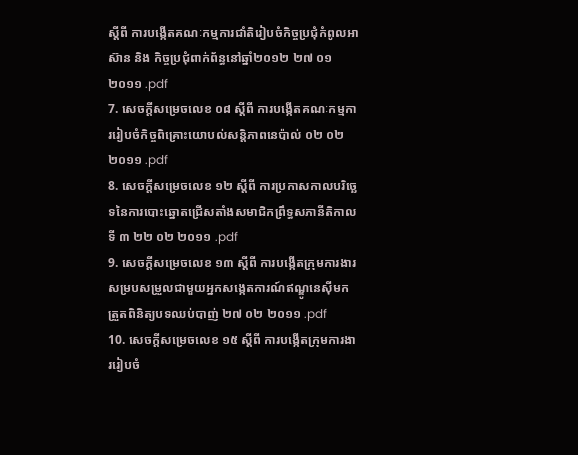ស្តីពី ការបង្កើតគណៈកម្មការជាំតិរៀបចំកិច្ចប្រជុំកំពូលអាស៊ាន និង កិច្ចប្រជុំពាក់ព័ន្ធនៅឆ្នាំ២០១២ ២៧ ០១ ២០១១ .pdf
7. សេចក្តីសម្រេចលេខ ០៨ ស្តីពី ការបង្កើតគណៈកម្មការរៀបចំកិច្ចពិគ្រោះយោបល់សន្តិភាពនេប៉ាល់ ០២ ០២ ២០១១ .pdf
8. សេចក្តីសម្រេចលេខ ១២ ស្តីពី ការប្រកាសកាលបរិច្ឆេទនៃការបោះឆ្នោតជ្រើសតាំងសមាជិកព្រឹទ្ធសភានីតិកាលទី ៣ ២២ ០២ ២០១១ .pdf
9. សេចក្តីសម្រេចលេខ ១៣ ស្តីពី ការបង្កើតក្រុមការងារសម្របសម្រួលជាមួយអ្នកសង្កេតការណ៍ឥណ្ឌូនេស៊ីមកត្រួតពិនិត្យបទឈប់បាញ់ ២៧ ០២ ២០១១ .pdf
10. សេចក្តីសម្រេចលេខ ១៥ ស្តីពី ការបង្កើតក្រុមការងាររៀបចំ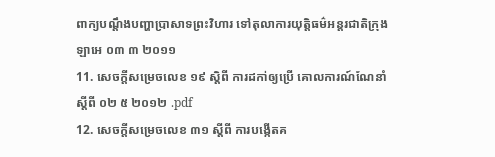ពាក្យបណ្តឹងបញ្ហាប្រាសាទព្រះវិហារ ទៅតុលាការយុត្តិធម៌អន្តរជាតិក្រុងឡាអេ ០៣ ៣ ២០១១
11. សេចក្តីសម្រេចលេខ ១៩ ស្តិពី ការដកា់ឲ្យប្រើ គោលការណ៍ណែនាំ ស្តីពី ០២ ៥ ២០១២ .pdf
12. សេចក្តីសម្រេចលេខ ៣១ ស្តីពី ការបង្កើតគ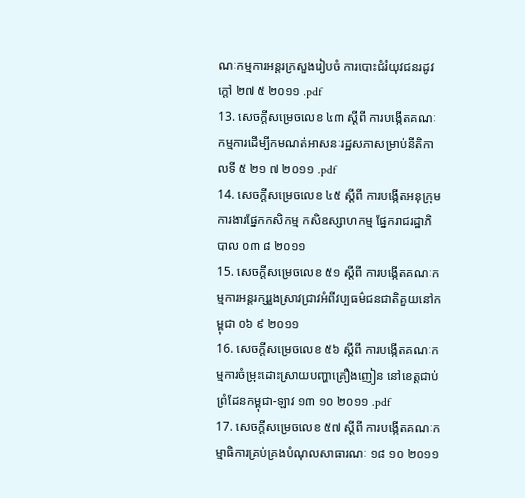ណៈកម្មការអន្តរក្រសួងរៀបចំ ការបោះជំរំយុវជនរដូវក្តៅ ២៧ ៥ ២០១១ .pdf
13. សេចក្តីសម្រេចលេខ ៤៣ ស្តីពី ការបង្កើតគណៈកម្មការដើម្បីកមណត់អាសនៈរដ្ឋសភាសម្រាប់នីតិកាលទី ៥ ២១ ៧ ២០១១ .pdf
14. សេចក្តីសម្រេចលេខ ៤៥ ស្តីពី ការបង្កើតអនុក្រុមការងារផ្នែកកសិកម្ម កសិឧស្សាហកម្ម ផ្នែករាជរដ្ឋាភិបាល ០៣ ៨ ២០១១
15. សេចក្តីសម្រេចលេខ ៥១ ស្តីពី ការបង្កើតគណៈកម្មការអន្តរក្សរួងស្រាវជ្រាវអំពីវប្បធម៌ជនជាតិគួយនៅកម្ពុជា ០៦ ៩ ២០១១
16. សេចក្តីសម្រេចលេខ ៥៦ ស្តីពី ការបង្កើតគណៈកម្មការចំម្រុះដោះស្រាយបញ្ហាគ្រឿងញៀន នៅខេត្តជាប់ព្រំដែនកម្ពុជា-ឡាវ ១៣ ១០ ២០១១ .pdf
17. សេចក្តីសម្រេចលេខ ៥៧ ស្តីពី ការបង្កើតគណៈកម្មាធិការគ្រប់គ្រងបំណុលសាធារណៈ ១៨ ១០ ២០១១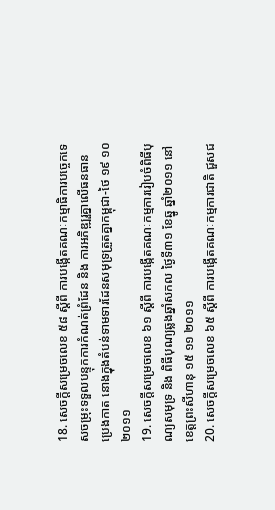18. សេចក្តីសម្រេចលេខ ៥៨ ស្តីពី ការបង្កើតគណៈកម្មាធិការបច្ចេកទេសចម្រុះទទួលបន្ទុកការកំណត់ព្រំដែន និង ការអភិឌ្ឍរួគ្នាលើធនធានប្រេងកាត នោងក្នុងតំបន់ទាមទារដែនសមុទ្រត្រួតគ្នាកម្ពុជា-ថៃ ១៩ ១០ ២០១១
19. សេចក្តីសម្រេចលេខ ៦១ ស្តីពី ការបង្កើតគណៈកម្មការរៀបចំពិធីបុណ្យសមុទ្រ និង ពិធីបុណ្យឆ្លងឆ្នាំសកល ថ្ងៃទី៣១ ខែឆ្នូ ឆ្នាំ២០១១ នៅខេត្តព្រះសីហានុ ១៥ ១១ ២០១១
20. សេចក្តីសម្រេចលេខ ៦៥ ស្តីពី ការបង្កើតគណៈកម្មការជាតិ ជួសជ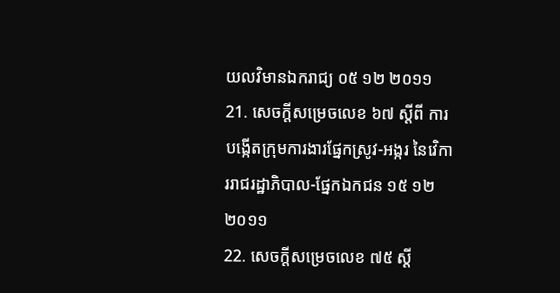យលវិមានឯករាជ្យ ០៥ ១២ ២០១១
21. សេចក្តីសម្រេចលេខ ៦៧ ស្តីពី ការបង្កើតក្រុមការងារផ្នែកស្រូវ-អង្ករ នៃវេិការរាជរដ្ឋាភិបាល-ផ្នែកឯកជន ១៥ ១២ ២០១១
22. សេចក្តីសម្រេចលេខ ៧៥ ស្តី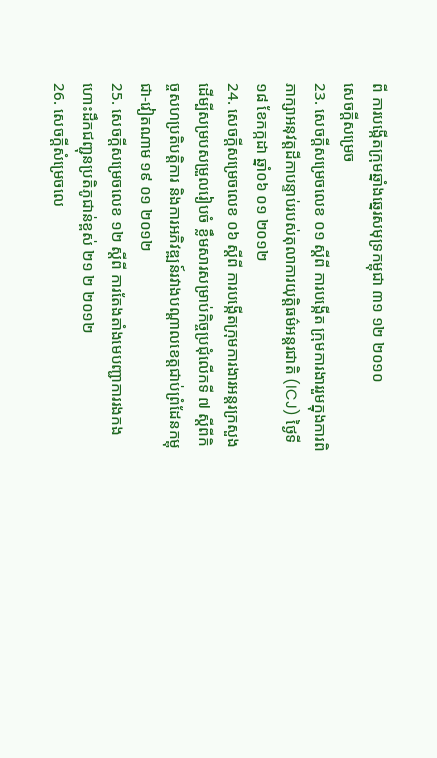ពី ការបង្កើតក្រុមឆ្នាំងឆ្នេរសមុទ្រកម្ពុជា ៣១ ១២ ២០១០
សេចក្តីសម្រេច
23. សេចក្តីសម្រេចលេខ ០១ ស្តីពី ការបង្កើត ក្រុមការងាររួមក្នុងការពិភាក្សាអនុវត្តដីកាបន្ទាប់របស់តុលាការយុត្តិធម៌អន្តរជាតិ (ICJ) ថ្ងៃទី១៨ ខែកក្កដា ឆ្នាំ០៦ ០១ ២០១២
24. សេចក្តីសម្រេចលេខ ០៦ ស្តីពី ការបង្កើតក្រុមការងារអន្តរក្រសួង ដើម្បីសម្របសម្រួលរៀបចំ ខ្លឹមសារសម្រាប់កិច្ចប្រជុំលើកទី ៧ ស្តីពីកិច្ចសហប្រតិបត្តិការ និងការអភិវឌ្ឍន៍រវាងបណ្តាលខេត្តជាប់ព្រំដែនកម្ពុជា-វៀតណាម ១៩ ០១ ២០១២
25. សេចក្តីសម្រេចលេខ ១២ ស្តីពី ការតែងតាំងមេបញ្ជាការរងកងហោះដឹកជញ្ជុនប្រតិភូជាន់ខ្ពស់ ២១ ២ ២០១២
26. សេចក្តីសំម្រេចលេ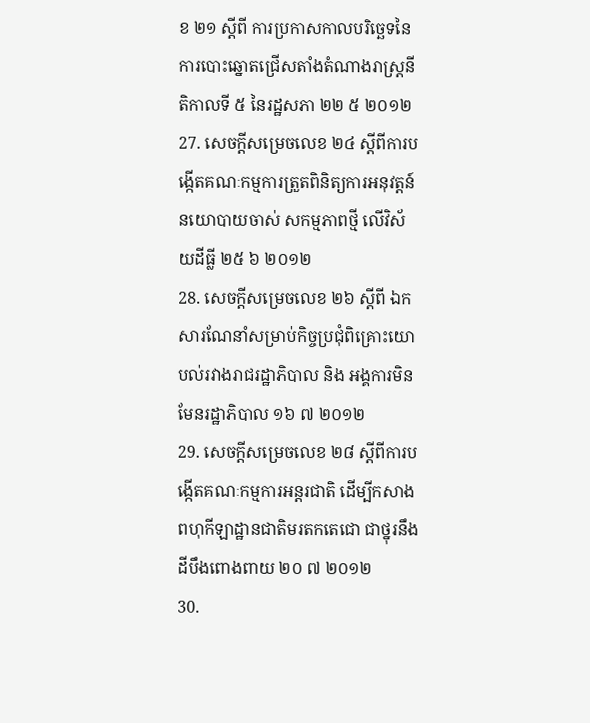ខ ២១ ស្តីពី ការប្រកាសកាលបរិច្ឆេទនៃការបោះឆ្នោតជ្រើសតាំងតំណាងរាស្ត្រនីតិកាលទី ៥ នៃរដ្ឋសភា ២២ ៥ ២០១២
27. សេចក្តីសម្រេចលេខ ២៤ ស្តីពីការបង្កើតគណៈកម្មការត្រួតពិនិត្យការអនុវត្តន៍នយោបាយចាស់ សកម្មភាពថ្មី លើវិស័យដីធ្លី ២៥ ៦ ២០១២
28. សេចក្តីសម្រេចលេខ ២៦ ស្តីពី ឯកសារណែនាំសម្រាប់កិច្ចប្រជុំពិគ្រោះយោបល់រវាងរាជរដ្ឋាភិបាល និង អង្គការមិនមែនរដ្ឋាភិបាល ១៦ ៧ ២០១២
29. សេចក្តីសម្រេចលេខ ២៨ ស្តីពីការបង្កើតគណៈកម្មការអន្តរជាតិ ដើម្បីកសាងពហុកីឡាដ្ឋានជាតិមរតកតេជោ ជាថ្នុរនឹងដីបឹងពោងពាយ ២០ ៧ ២០១២
30.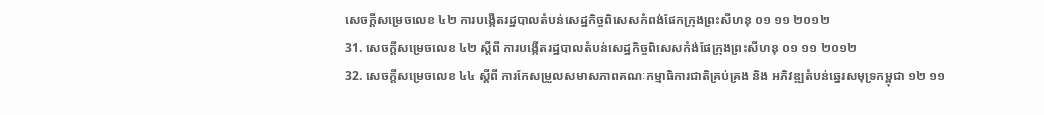សេចក្តីសម្រេចលេខ ៤២ ការបង្កើតរដ្ឋបាលតំបន់សេដ្ឋកិច្ចពិសេសកំពង់ផែកក្រុងព្រះសីហនុ ០១ ១១ ២០១២
31. សេចក្តីសម្រេចលេខ ៤២ ស្តីពី ការបង្កើតរដ្ឋបាលតំបន់សេដ្ឋកិច្ចពិសេសកំង់ផែក្រុងព្រះសីហនុ ០១ ១១ ២០១២
32. សេចក្តីសម្រេចលេខ ៤៤ ស្តីពី ការកែសម្រួលសមាសភាពគណៈកម្មាធិការជាតិគ្រប់គ្រង និង អភិវឌ្ឍតំបន់ឆ្នេរសមុទ្រកម្ពុជា ១២ ១១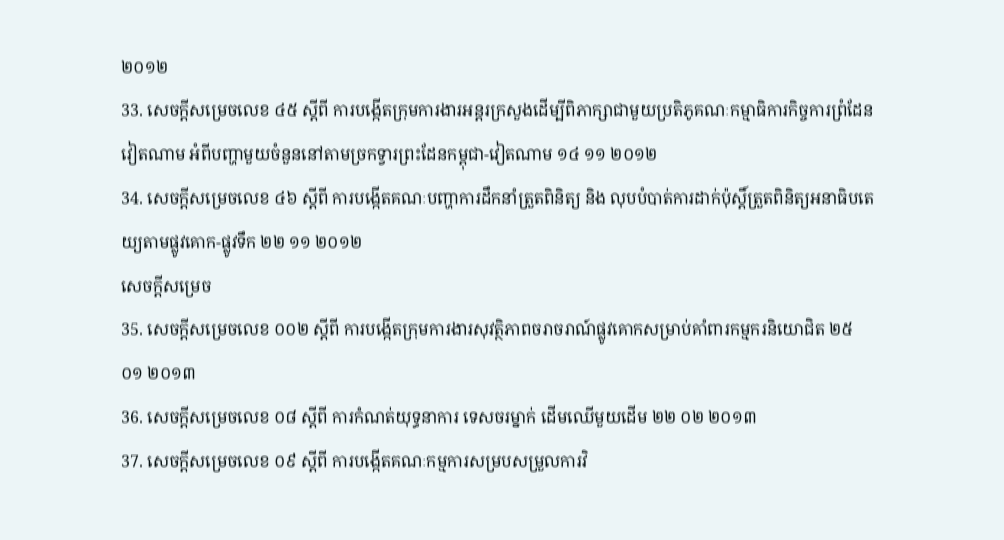២០១២
33. សេចក្តីសម្រេចលេខ ៤៥ ស្តីពី ការបង្កើតក្រុមការងារអន្តរក្រសួងដើម្បីពិភាក្សាជាមួយប្រតិភូគណៈកម្មាធិការកិច្ចការព្រំដែនវៀតណាម អំពីបញ្ហាមួយចំនួននៅតាមច្រកទ្វារព្រះដែនកម្ពុជា-វៀតណាម ១៤ ១១ ២០១២
34. សេចក្តីសម្រេចលេខ ៤៦ ស្តីពី ការបង្កើតគណៈបញ្ហាការដឹកនាំត្រួតពិនិត្យ និង លុបបំបាត់ការដាក់ប៉ុស្តិ៍ត្រួតពិនិត្យអនាធិបតេយ្យតាមផ្លូវគោក-ផ្លូវទឹក ២២ ១១ ២០១២
សេចក្តីសម្រេច
35. សេចក្តីសម្រេចលេខ ០០២ ស្តីពី ការបង្កើតក្រុមការងារសុវត្ថិភាពចរាចរាណ៍ផ្លូវគោកសម្រាប់គាំពារកម្មករនិយោជិត ២៥ ០១ ២០១៣
36. សេចក្តីសម្រេចលេខ ០៨ ស្តីពី ការកំណត់យុទ្ធនាការ ទេសចរម្នាក់ ដើមឈើមួយដើម ២២ ០២ ២០១៣
37. សេចក្តីសម្រេចលេខ ០៩ ស្តីពី ការបង្កើតគណៈកម្មការសម្របសម្រួលការវិ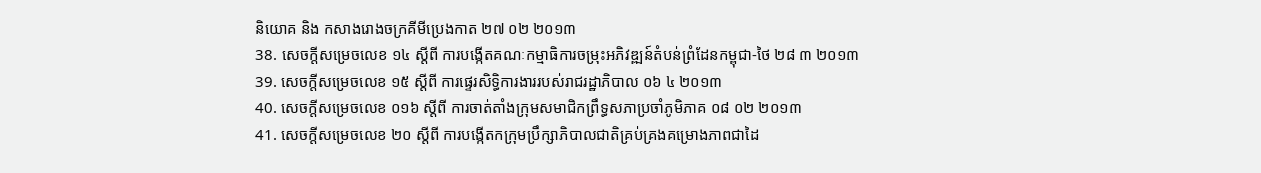និយោគ និង កសាងរោងចក្រគីមីប្រេងកាត ២៧ ០២ ២០១៣
38. សេចក្តីសម្រេចលេខ ១៤ ស្តីពី ការបង្កើតគណៈកម្មាធិការចម្រុះអភិវឌ្ឍន៍តំបន់ព្រំដែនកម្ពុជា-ថៃ ២៨ ៣ ២០១៣
39. សេចក្តីសម្រេចលេខ ១៥ ស្តីពី ការផ្ទេរសិទ្ធិការងាររបស់រាជរដ្ឋាភិបាល ០៦ ៤ ២០១៣
40. សេចក្តីសម្រេចលេខ ០១៦ ស្តីពី ការចាត់តាំងក្រុមសមាជិកព្រឹទ្ធសភាប្រចាំភូមិភាគ ០៨ ០២ ២០១៣
41. សេចក្តីសម្រេចលេខ ២០ ស្តីពី ការបង្កើតកក្រុមប្រឹក្សាភិបាលជាតិគ្រប់គ្រងគម្រោងភាពជាដៃ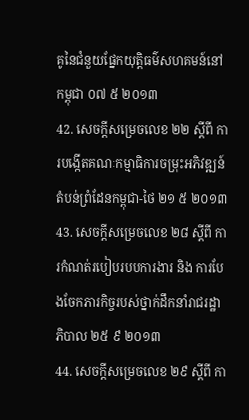គូនៃជំនួយផ្នែកយុត្តិធម៌សហគមន៍នៅកម្ពុជា ០៧ ៥ ២០១៣
42. សេចក្តីសម្រេចលេខ ២២ ស្តីពី ការបង្កើតគណៈកម្មាធិការចម្រុះអភិវឌ្ឍន៍តំបន់ព្រំដែនកម្ពុជា-ថៃ ២១ ៥ ២០១៣
43. សេចក្តីសម្រេចលេខ ២៨ ស្តីពី ការកំណត់របៀបរបបការងារ និង ការបែងចែកភារកិច្ចរបស់ថ្នាក់ដឹកនាំរាជរដ្ឋាភិបាល ២៥ ៩ ២០១៣
44. សេចក្តីសម្រេចលេខ ២៩ ស្តីពី កា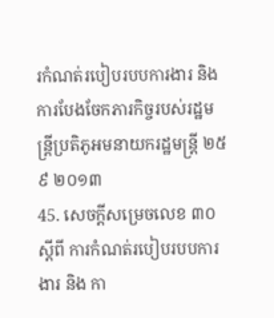រកំណត់របៀបរបបការងារ និង ការបែងចែកភារកិច្ចរបស់រដ្ឋមន្ត្រីប្រតិភូអមនាយករដ្ឋមន្ត្រី ២៥ ៩ ២០១៣
45. សេចក្តីសម្រេចលេខ ៣០ ស្តីពី ការកំណត់របៀបរបបការងារ និង កា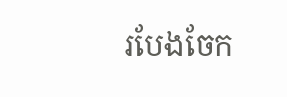របែងចែក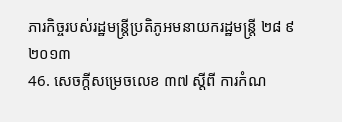ភារកិច្ចរបស់រដ្ឋមន្ត្រីប្រតិភូអមនាយករដ្ឋមន្ត្រី ២៨ ៩ ២០១៣
46. សេចក្តីសម្រេចលេខ ៣៧ ស្តីពី ការកំណ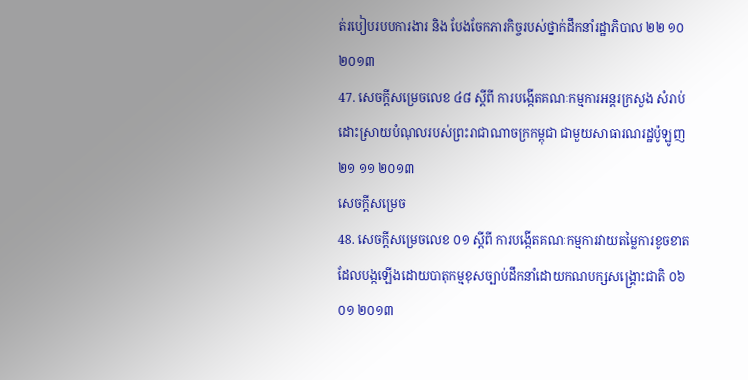ត់របៀបរបបការងារ និង បែងចែកភារកិច្ចរបស់ថ្នាក់ដឹកនាំរដ្ឋាភិបាល ២២ ១០ ២០១៣
47. សេចក្តីសម្រេចលេខ ៤៨ ស្តីពី ការបង្កើតគណៈកម្មការអន្តរក្រសួង សំរាប់ដោះស្រាយបំណុលរបស់ព្រះរាជាណាចក្រកម្ពុជា ជាមួយសាធារណរដ្ឋប៉ូឡូញ ២១ ១១ ២០១៣
សេចក្តីសម្រេច
48. សេចក្តីសម្រេចលេខ ០១ ស្តីពី ការបង្កើតគណៈកម្មការវាយតម្លៃការខូចខាតដែលបង្កឡើងដោយបាតុកម្មខុសច្បាប់ដឹកនាំដោយកណបក្សសង្រ្គោះជាតិ ០៦ ០១ ២០១៣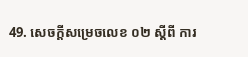49. សេចក្តីសម្រេចលេខ ០២ ស្តីពី ការ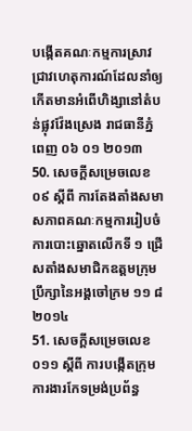បង្កើតគណៈកម្មការស្រាវជ្រាវហេតុការណ៍ដែលនាំឲ្យកើតមានអំពើហិង្សានៅតំបន់ផ្លុវវ៉ែងស្រេង រាជធានីភ្នំពេញ ០៦ ០១ ២០១៣
50. សេចក្តីសម្រេចលេខ ០៩ ស្តីពី ការតែងតាំងសមាសភាពគណៈកម្មការរៀបចំការបោះឆ្នោតលើកទី ១ ជ្រើសតាំងសមាជិកឧត្តមក្រុមប្រឹក្សានៃអង្គចៅក្រម ១១ ៨ ២០១៤
51. សេចក្តីសម្រេចលេខ ០១១ ស្តីពី ការបង្កើតក្រុមការងារកែទម្រង់ប្រព័ន្ធ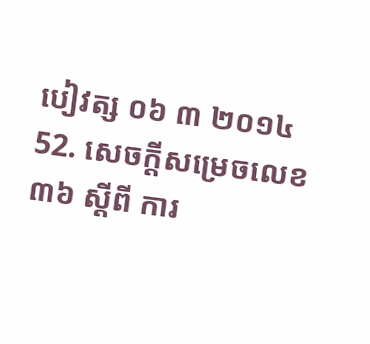បៀវត្ស ០៦ ៣ ២០១៤
52. សេចក្តីសម្រេចលេខ ៣៦ ស្តីពី ការ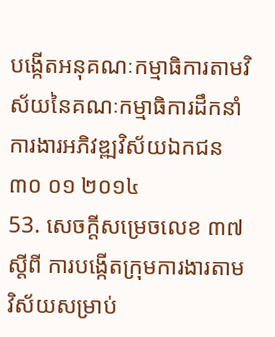បង្កើតអនុគណៈកម្មាធិការតាមវិស័យនៃគណៈកម្មាធិការដឹកនាំការងារអភិវឌ្ឍវិស័យឯកជន ៣០ ០១ ២០១៤
53. សេចក្តីសម្រេចលេខ ៣៧ ស្តីពី ការបង្កើតក្រុមការងារតាមវិស័យសម្រាប់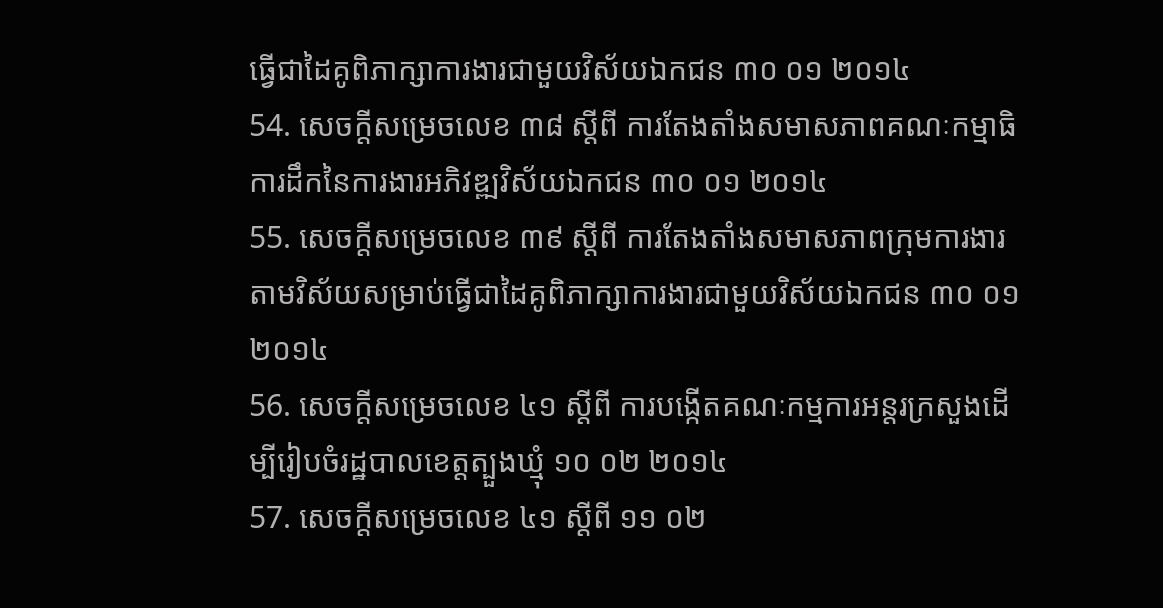ធ្វើជាដៃគូពិភាក្សាការងារជាមួយវិស័យឯកជន ៣០ ០១ ២០១៤
54. សេចក្តីសម្រេចលេខ ៣៨ ស្តីពី ការតែងតាំងសមាសភាពគណៈកម្មាធិការដឹកនៃការងារអភិវឌ្ឍវិស័យឯកជន ៣០ ០១ ២០១៤
55. សេចក្តីសម្រេចលេខ ៣៩ ស្តីពី ការតែងតាំងសមាសភាពក្រុមការងារតាមវិស័យសម្រាប់ធ្វើជាដៃគូពិភាក្សាការងារជាមួយវិស័យឯកជន ៣០ ០១ ២០១៤
56. សេចក្តីសម្រេចលេខ ៤១ ស្តីពី ការបង្កើតគណៈកម្មការអន្តរក្រសួងដើម្បីរៀបចំរដ្ឋបាលខេត្តត្បួងឃ្មុំ ១០ ០២ ២០១៤
57. សេចក្តីសម្រេចលេខ ៤១ ស្តីពី ១១ ០២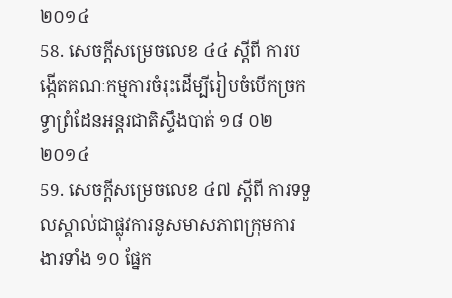២០១៤
58. សេចក្តីសម្រេចលេខ ៤៤ ស្តីពី ការបង្កើតគណៈកម្មការចំរុះដើម្បីរៀបចំបើកច្រកទ្វាព្រំដែនអន្តរជាតិស្ទឹងបាត់ ១៨ ០២ ២០១៤
59. សេចក្តីសម្រេចលេខ ៤៧ ស្តីពី ការទទួលស្គាល់ជាផ្លុវការនូសមាសភាពក្រុមការងារទាំង ១០ ផ្នែក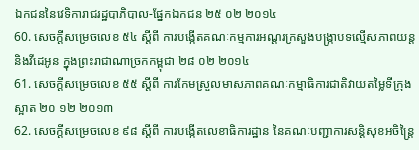ឯកជននៃវេទិការាជរដ្ឋបាភិបាល-ផ្នែកឯកជន ២៥ ០២ ២០១៤
60. សេចក្តីសម្រេចលេខ ៥៤ ស្តីពី ការបង្កើតគណៈកម្មការអណ្តរក្រសួងបង្រ្កាបទល្មើសភាពយន្ត និងវីដេអូន ក្នុងព្រះរាជាណាច្រកកម្ពុជា ២៨ ០២ ២០១៤
61. សេចក្តីសម្រេចលេខ ៥៥ ស្តីពី ការកែមស្រួលមាសភាពគណៈកម្មាធិការជាតិវាយតម្លៃទីក្រុងស្អាត ២០ ១២ ២០១៣
62. សេចក្តីសម្រេចលេខ ៩៨ ស្តីពី ការបង្កើតលេខាធិការដ្ឋាន នៃគណៈបញ្ជាការសន្តិសុខអចិន្ត្រៃ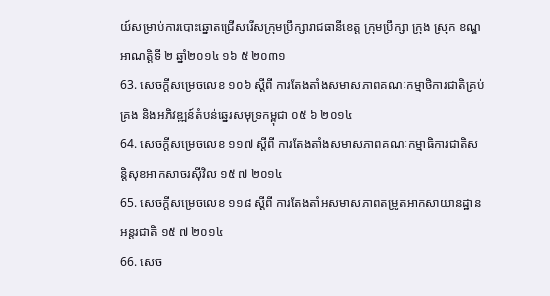យ៍សម្រាប់ការបោះឆ្នោតជ្រើសរើសក្រុមប្រឹក្សារាជធានីខេត្ត ក្រុមប្រឹក្សា ក្រុង ស្រុក ខណ្ឌ អាណត្តិទី ២ ឆ្នាំ២០១៤ ១៦ ៥ ២០៣១
63. សេចក្តីសម្រេចលេខ ១០៦ ស្តីពី ការតែងតាំងសមាសភាពគណៈកម្មាថិការជាតិគ្រប់គ្រង និងអភិវឌ្ឍន៍តំបន់ឆ្នេរសមុទ្រកម្ពុជា ០៥ ៦ ២០១៤
64. សេចក្តីសម្រេចលេខ ១១៧ ស្តីពី ការតែងតាំងសមាសភាពគណៈកម្មាធិការជាតិសន្តិសុខអាកសាចរស៊ីវិល ១៥ ៧ ២០១៤
65. សេចក្តីសម្រេចលេខ ១១៨ ស្តីពី ការតែងតាំអសមាសភាពតម្រូតអាកសាយានដ្ឋានអន្តរជាតិ ១៥ ៧ ២០១៤
66. សេច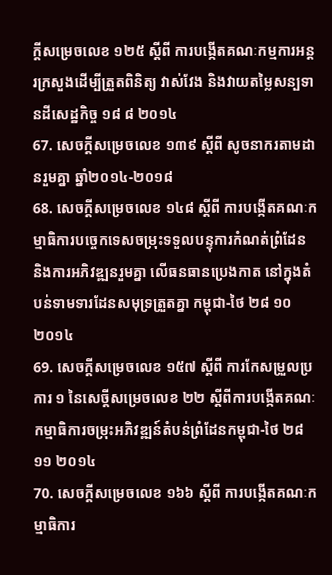ក្តីសម្រេចលេខ ១២៥ ស្តីពី ការបង្កើតគណៈកម្មការអន្តរក្រសួងដើម្បីត្រួតពិនិត្យ វាស់វែង និងវាយតម្លៃសន្បទានដីសេដ្ឋកិច្ច ១៨ ៨ ២០១៤
67. សេចក្តីសម្រេចលេខ ១៣៩ ស្តីពី សូចនាករតាមដានរួមគ្នា ឆ្នាំ២០១៤-២០១៨
68. សេចក្តីសម្រេចលេខ ១៤៨ ស្តីពី ការបង្កើតគណៈកម្មាធិការបច្ចេកទេសចម្រុះទទួលបន្ទុការកំណត់ព្រំដែន និងការអភិវឌ្ឍនរួមគ្នា លើធនធានប្រេងកាត នៅក្នុងតំបន់ទាមទារដែនសមុទ្រត្រួតគ្នា កម្ពុជា-ថៃ ២៨ ១០ ២០១៤
69. សេចក្តីសម្រេចលេខ ១៥៧ ស្តីពី ការកែសម្រួលប្រការ ១ នៃសេច្តីសម្រេចលេខ ២២ ស្តីពីការបង្កើតគណៈកម្មាធិការចម្រុះអភិវឌ្ឍន៍តំបន់ព្រំដែនកម្ពុជា-ថៃ ២៨ ១១ ២០១៤
70. សេចក្តីសម្រេចលេខ ១៦៦ ស្តីពី ការបង្កើតគណៈកម្មាធិការ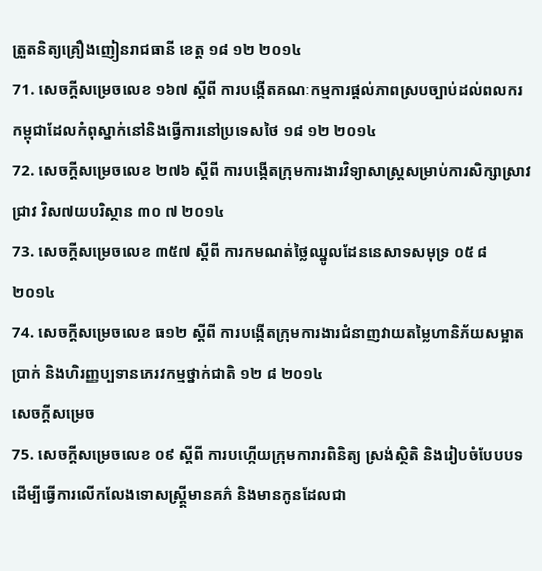ត្រួតនិត្យគ្រឿងញៀនរាជធានី ខេត្ត ១៨ ១២ ២០១៤
71. សេចក្តីសម្រេចលេខ ១៦៧ ស្តីពី ការបង្កើតគណៈកម្មការផ្តល់ភាពស្របច្បាប់ដល់ពលករកម្ពុជាដែលកំពុស្នាក់នៅនិងធ្វើការនៅប្រទេសថៃ ១៨ ១២ ២០១៤
72. សេចក្តីសម្រេចលេខ ២៧៦ ស្តីពី ការបង្កើតក្រុមការងារវិទ្យាសាស្ត្រសម្រាប់ការសិក្សាស្រាវជ្រាវ វិស៧យបរិស្ថាន ៣០ ៧ ២០១៤
73. សេចក្តីសម្រេចលេខ ៣៥៧ ស្តីពី ការកមណត់ថ្លៃឈ្នូលដែននេសាទសមុទ្រ ០៥ ៨ ២០១៤
74. សេចក្តីសម្រេចលេខ ធ១២ ស្តីពី ការបង្កើតក្រុមការងារជំនាញវាយតម្លៃហានិភ័យសម្អាតប្រាក់ និងហិរញ្ញប្បទានភេរវកម្មថ្នាក់ជាតិ ១២ ៨ ២០១៤
សេចក្តីសម្រេច
75. សេចក្តីសម្រេចលេខ ០៩ ស្តីពី ការបហ្កើយក្រុមការារពិនិត្យ ស្រង់ស្ថិតិ និងរៀបចំបែបបទ ដើម្បីធ្វើការលើកលែងទោសស្ត្ត្រីមានគភ៌ និងមានកូនដែលជា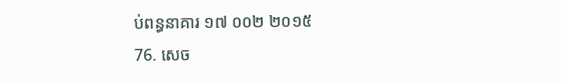ប់ពន្ធនាគារ ១៧ ០០២ ២០១៥
76. សេច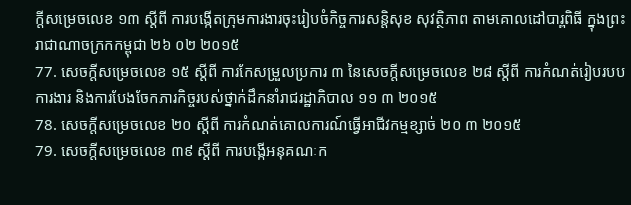ក្តីសម្រេចលេខ ១៣ ស្តីពី ការបង្កើតក្រុមការងារចុះរៀបចំកិច្ចការសន្តិសុខ សុវត្ថិភាព តាមគោលដៅបារ្ពពិធី ក្នុងព្រះរាជាណាចក្រកកម្ពុជា ២៦ ០២ ២០១៥
77. សេចក្តីសម្រេចលេខ ១៥ ស្តីពី ការកែសម្រួលប្រការ ៣ នៃសេចក្តីសម្រេចលេខ ២៨ ស្តីពី ការកំណត់រៀបរបបការងារ និងការបែងចែកភារកិច្ចរបស់ថ្នាក់ដឹកនាំរាជរដ្ឋាភិបាល ១១ ៣ ២០១៥
78. សេចក្តីសម្រេចលេខ ២០ ស្តីពី ការកំណត់គោលការណ៍ធ្វើអាជីវកម្មខ្សាច់ ២០ ៣ ២០១៥
79. សេចក្តីសម្រេចលេខ ៣៩ ស្តីពី ការបង្កើអនុគណៈក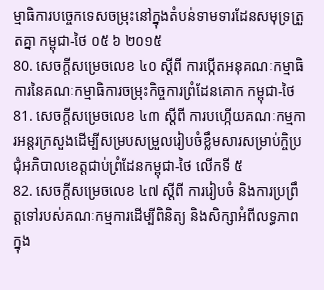ម្មាធិការបច្ចេកទេសចម្រុះនៅក្នុងតំបន់ទាមទារដែនសមុទ្រត្រួតគ្នា កម្ពុជា-ថៃ ០៥ ៦ ២០១៥
80. សេចក្តីសម្រេចលេខ ៤០ ស្តីពី ការប្កើតអនុគណៈកម្មាធិការនៃគណៈកម្មាធិការចម្រុះកិច្ចការព្រំដែនគោក កម្ពុជា-ថៃ
81. សេចក្តីសម្រេចលេខ ៤៣ ស្តីពី ការបហ្កើយគណៈកម្មការអន្តរក្រសួងដើម្បីសម្របសម្រួលរៀបចំខ្លឹមសារសម្រាប់កិ្ចប្រជុំអភិបាលខេត្តជាប់ព្រំដែនកម្ពុជា-ថៃ លើកទី ៥
82. សេចក្តីសម្រេចលេខ ៤៧ ស្តីពី ការរៀបចំ និងការប្រព្រឹត្តទៅរបស់គណៈកម្មការដើម្បីពិនិត្យ និងសិក្សាអំពីលទ្ធភាពក្នុង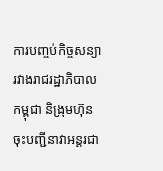ការបញ្ចប់កិច្ចសន្យា រវាងរាជរដ្ឋាភិបាលកម្ពុជា និង្រុមហ៊ុនចុះបញ្ជីនាវាអន្តរជា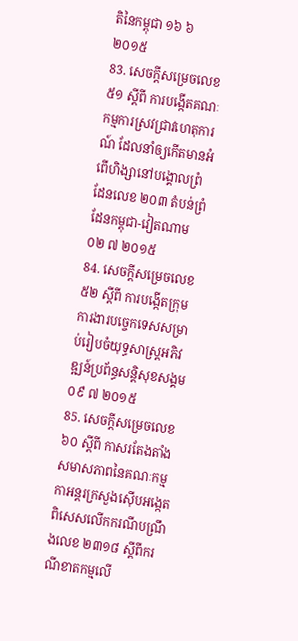តិនៃកម្ពុជា ១៦ ៦ ២០១៥
83. សេចក្តីសម្រេចលេខ ៥១ ស្តីពី ការបង្កើតគណៈកម្មការស្រវជ្រាវហេតុការណ៍ ដែលនាំឲ្យកើតមានអំពើហិង្សានៅបង្គោលព្រំដែនលេខ ២០៣ តំបន់ព្រំដែនកម្ពុជា-វៀតណាម ០២ ៧ ២០១៥
84. សេចក្តីសម្រេចលេខ ៥២ ស្តីពី ការបង្កើតក្រុមការងារបច្ចេកទេសសម្រាប់រៀបចំយុទ្ធសាស្ត្រអភិវឌ្ឍន៍ប្រព័ន្ធសន្តិសុខសង្គម ០៩ ៧ ២០១៥
85. សេចក្តីសម្រេចលេខ ៦០ ស្តីពី កាសរតែងតាំងសមាសភាពនៃគណៈកម្មកាអន្តរក្រសួងស៊ើបអង្កេតពិសេសលើកករណីបណ្រឹងលេខ ២៣១៨ ស្តីពីករណីខាតកម្មលើ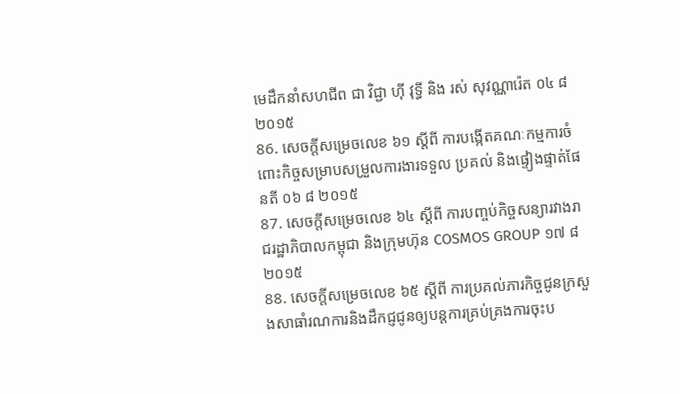មេដឹកនាំសហជីព ជា វិជ្ជា ហ៊ី វុទ្ធី និង រស់ សុវណ្ណារ៉េត ០៤ ៨ ២០១៥
86. សេចក្តីសម្រេចលេខ ៦១ ស្តីពី ការបង្កើតគណៈកម្មការចំពោះកិច្ចសម្រាបសម្រួលការងារទទួល ប្រគល់ និងផ្ទៀងផ្ទាត់ផែនតី ០៦ ៨ ២០១៥
87. សេចក្តីសម្រេចលេខ ៦៤ ស្តីពី ការបញ្ចប់កិច្ចសន្យារវាងរាជរដ្ឋាភិបាលកម្ពុជា និងក្រុមហ៊ុន COSMOS GROUP ១៧ ៨ ២០១៥
88. សេចក្តីសម្រេចលេខ ៦៥ ស្តីពី ការប្រគល់ភារកិច្ចជូនក្រសួងសាធាំរណការនិងដឹកជ្ញជូនឲ្យបន្តការគ្រប់គ្រងការចុះប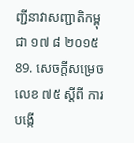ញ្ជីនាវាសញ្ជាតិកម្ពុជា ១៧ ៨ ២០១៥
89. សេចក្តីសម្រេចលេខ ៧៥ ស្តីពី ការបង្កើ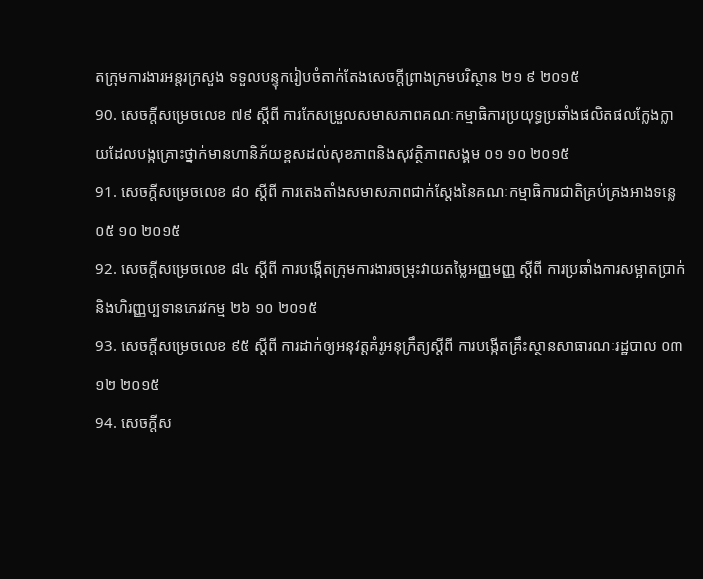តក្រុមការងារអន្តរក្រសួង ទទួលបន្ទុករៀបចំតាក់តែងសេចក្តីព្រាងក្រមបរិស្ថាន ២១ ៩ ២០១៥
90. សេចក្តីសម្រេចលេខ ៧៩ ស្តីពី ការកែសម្រួលសមាសភាពគណៈកម្មាធិការប្រយុទ្ធប្រឆាំងផលិតផលកែ្លងក្លាយដែលបង្កគ្រោះថ្នាក់មានហានិភ័យខ្ពសដល់សុខភាពនិងសុវត្ថិភាពសង្គម ០១ ១០ ២០១៥
91. សេចក្តីសម្រេចលេខ ៨០ ស្តីពី ការតេងតាំងសមាសភាពជាក់ស្តែងនៃគណៈកម្មាធិការជាតិគ្រប់គ្រងអាងទន្លេ ០៥ ១០ ២០១៥
92. សេចក្តីសម្រេចលេខ ៨៤ ស្តីពី ការបង្កើតក្រុមការងារចម្រុះវាយតម្លៃអញ្ញមញ្ញ ស្តីពី ការប្រឆាំងការសម្អាតប្រាក់ និងហិរញ្ញប្បទានភេរវកម្ម ២៦ ១០ ២០១៥
93. សេចក្តីសម្រេចលេខ ៩៥ ស្តីពី ការដាក់ឲ្យអនុវត្តគំរូអនុក្រឹត្យស្តីពី ការបង្កើតគ្រឹះស្ថានសាធារណៈរដ្ឋបាល ០៣ ១២ ២០១៥
94. សេចក្តីស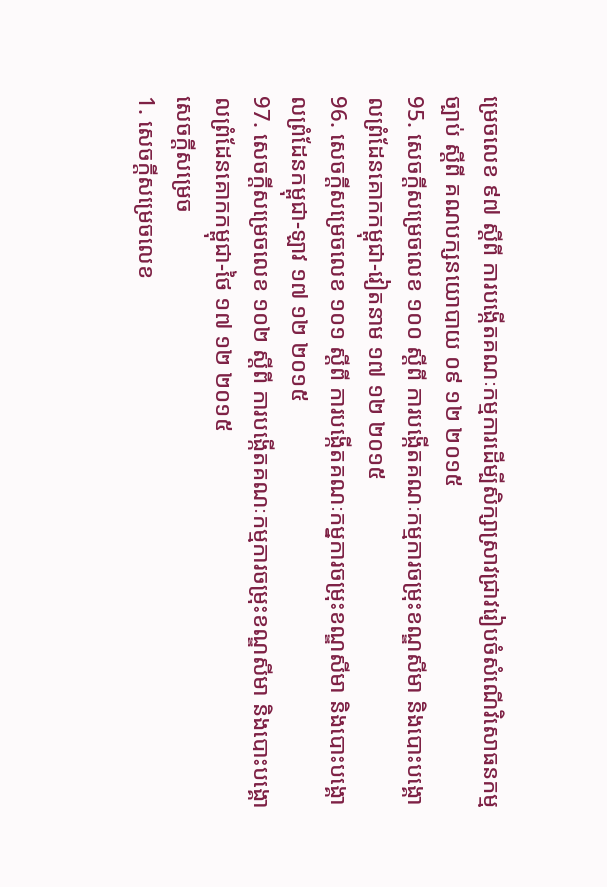ម្រេចលេខ ៩៧ ស្តីពី ការបង្កើតគណៈកម្មការដើម្បីសិក្សាស្រាវជ្រាវរៀបចំសំណើវិសោធនកម្មច្បាប់ ស្តីពី គណបក្សនយោបាយ ០៩ ១២ ២០១៥
95. សេចក្តីសម្រេចលេខ ១០០ ស្តីពី ការបង្កើតគណៈកម្មការចម្រុះខណ្ឌសីមា និងបោះបង្គោលព្រំដែនគោកកម្ពុជា-វៀតនាម ១៧ ១២ ២០១៥
96. សេចក្តីសម្រេចលេខ ១០១ ស្តីពី ការបង្កើតគណៈកម្នការចម្រុះខណ្ឌសីមា និងបោះបង្គោលព្រំដែនកម្ពុជា-ឡាវ ១៧ ១២ ២០១៥
97. សេចក្តីសម្រេចលេខ ១០២ ស្តីពី ការបង្កើតគណៈកម្មការចម្រុះខណ្ឌសីមា និងបោះបង្គោលព្រំដែនគោកកម្ពុជា-ថៃ ១៧ ១២ ២០១៥
សេចក្តីសម្រេច
1. សេចក្តីសម្រេចលេខ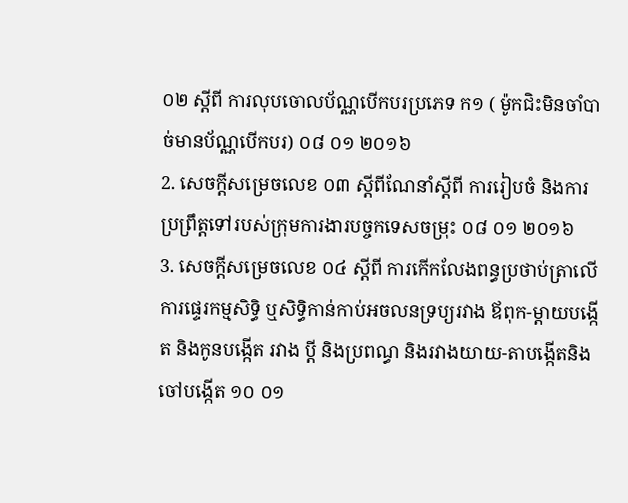០២ ស្តីពី ការលុបចោលប័ណ្ណបើកបរប្រភេទ ក១ ( ម៉ូកជិះមិនចាំបាច់មានប័ណ្ណបើកបរ) ០៨ ០១ ២០១៦
2. សេចក្តីសម្រេចលេខ ០៣ ស្តីពីណែនាំស្តីពី ការរៀបចំ និងការប្រព្រឹត្តទៅរបស់ក្រុមការងារបច្ចកទេសចម្រុះ ០៨ ០១ ២០១៦
3. សេចក្តីសម្រេចលេខ ០៤ ស្តីពី ការកើកលែងពន្ធប្រថាប់ត្រាលើការផ្ទេរកម្មសិទ្ធិ ឬសិទ្ធិកាន់កាប់អចលនទ្រប្យរវាង ឪពុក-ម្តាយបង្កើត និងកូនបង្កើត រវាង ប្តី និងប្រពណ្ធ និងរវាងយាយ-តាបង្កើតនិងចៅបង្កើត ១០ ០១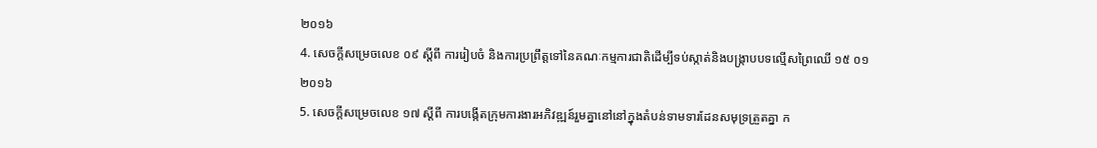២០១៦
4. សេចក្តីសម្រេចលេខ ០៩ ស្តីពី ការរៀបចំ និងការប្រព្រឹត្តទៅនៃគណៈកម្មការជាតិដើម្បីទប់ស្កាត់និងបង្ក្រាបបទល្មើសព្រៃឈើ ១៥ ០១ ២០១៦
5. សេចក្តីសម្រេចលេខ ១៧ ស្តីពី ការបង្កើតក្រុមការងារអភិវឌ្ឍន៍រួមគ្នានៅនៅក្នុងតំបន់ទាមទារដែនសមុទ្រត្រួតគ្នា ក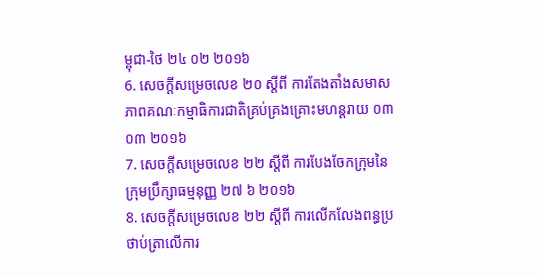ម្ពុជា-ថៃ ២៤ ០២ ២០១៦
6. សេចក្តីសម្រេចលេខ ២០ ស្តីពី ការតែងតាំងសមាសភាពគណៈកម្មាធិការជាតិគ្រប់គ្រងគ្រោះមហន្តរាយ ០៣ ០៣ ២០១៦
7. សេចក្តីសម្រេចលេខ ២២ ស្តីពី ការបែងចែកក្រុមនៃក្រុមប្រឹក្សាធម្មនុញ្ញ ២៧ ៦ ២០១៦
8. សេចក្តីសម្រេចលេខ ២២ ស្តីពី ការលើកលែងពន្ធប្រថាប់ត្រាលើការ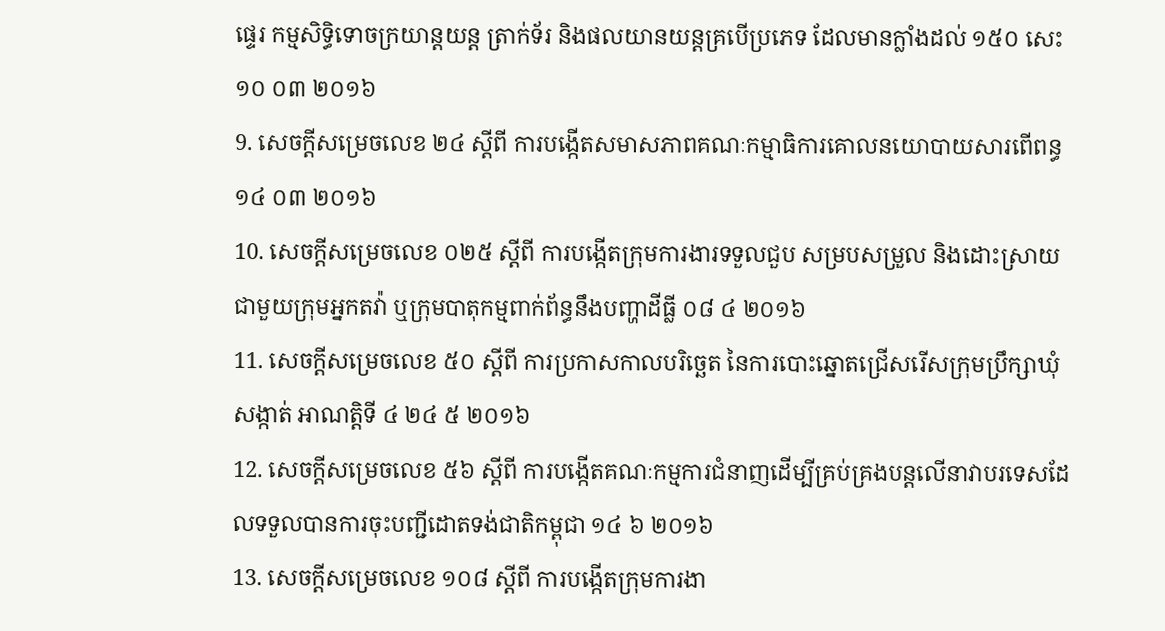ផ្ទេរ កម្មសិទ្ធិទោចក្រយាន្តយន្ត ត្រាក់ទ័រ និងផលយានយន្តគ្របើប្រភេទ ដែលមានក្លាំងដល់ ១៥០ សេះ ១០ ០៣ ២០១៦
9. សេចក្តីសម្រេចលេខ ២៤ ស្តីពី ការបង្កើតសមាសភាពគណៈកម្មាធិការគោលនយោបាយសារពើពន្ធ ១៤ ០៣ ២០១៦
10. សេចក្តីសម្រេចលេខ ០២៥ ស្តីពី ការបង្កើតក្រុមការងារទទួលជួប សម្របសម្រួល និងដោះស្រាយជាមួយក្រុមអ្នកតវ៉ា ឬក្រុមបាតុកម្មពាក់ព័ន្ធនឹងបញ្ហាដីធ្លី ០៨ ៤ ២០១៦
11. សេចក្តីសម្រេចលេខ ៥០ ស្តីពី ការប្រកាសកាលបរិច្ឆេត នៃការបោះឆ្នោតជ្រើសរើសក្រុមប្រឹក្សាឃុំ សង្កាត់ អាណត្តិទី ៤ ២៤ ៥ ២០១៦
12. សេចក្តីសម្រេចលេខ ៥៦ ស្តីពី ការបង្កើតគណៈកម្មការជំនាញដើម្បីគ្រប់គ្រងបន្តលើនាវាបរទេសដែលទទួលបានការចុះបញ្ជីដោតទង់ជាតិកម្ពុជា ១៤ ៦ ២០១៦
13. សេចក្តីសម្រេចលេខ ១០៨ ស្តីពី ការបង្កើតក្រុមការងា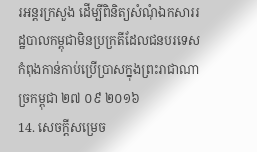រអន្តរក្រសួង ដើម្បីពិនិត្យសំណុំឯកសាររដ្ឋបាលកម្ពុជាមិនប្រក្រតីដែលជនបរទេសកំពុងកាន់កាប់ប្រើប្រាសក្នុងព្រះរាជាណាច្រកម្ពុជា ២៧ ០៩ ២០១៦
14. សេចក្តីសម្រេច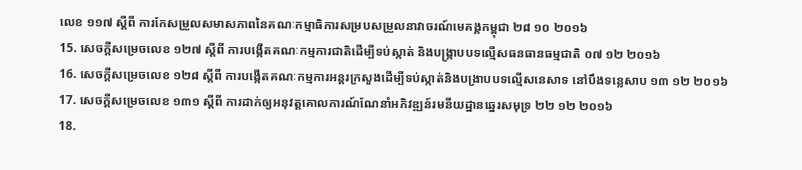លេខ ១១៧ ស្តីពី ការកែសម្រួលសមាសភាពនៃគណៈកម្មាធិការសម្របសម្រួលនាវាចរណ៍មេគង្គកម្ពុជា ២៨ ១០ ២០១៦
15. សេចក្តីសម្រេចលេខ ១២៧ ស្តីពី ការបង្កើតគណៈកម្មការជាតិដើម្បីទប់ស្កាត់ និងបង្រ្កាបបទល្មើសធនធានធម្មជាតិ ០៧ ១២ ២០១៦
16. សេចក្តីសម្រេចលេខ ១២៨ ស្តីពី ការបង្កើតគណៈកម្មការអន្តរក្រសួងដើម្បីទប់ស្កាត់និងបង្រាបបទល្មើសនេសាទ នៅបឹងទន្លេសាប ១៣ ១២ ២០១៦
17. សេចក្តីសម្រេចលេខ ១៣១ ស្តីពី ការដាក់ឲ្យអនុវត្តគោលការណ៍ណែនាំអភិវឌ្ឍន៍រមនីយដ្ឋានឆ្នេរសមុទ្រ ២២ ១២ ២០១៦
18.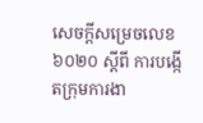សេចក្តីសម្រេចលេខ ៦០២០ ស្តីពី ការបង្កើតក្រុមការងា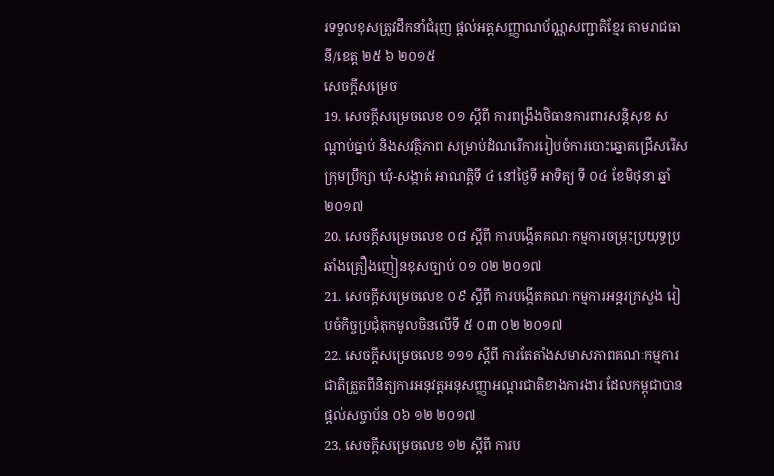រទទួលខុសត្រូវដឹកនាំជំរុញ ផ្តល់អត្តសញ្ញាណប័ណ្ណសញ្ជាតិខ្មែរ តាមរាជធានី/ខេត្ត ២៥ ៦ ២០១៥
សេចក្តីសម្រេច
19. សេចក្តីសម្រេចលេខ ០១ ស្តីពី ការពង្រឹងថិធានការពារសន្តិសុខ សណ្តាប់ធ្នាប់ និងសវត្ថិភាព សម្រាប់ដំណរើការរៀបចំការបោះឆ្នោតជ្រើសរើសក្រុមប្រឹក្សា ឃុំ-សង្កាត់ អាណត្តិទី ៤ នៅថ្ងៃទី អាទិត្យ ទី ០៤ ខែមិថុនា ឆ្នាំ ២០១៧
20. សេចក្តីសម្រេចលេខ ០៨ ស្តីពី ការបង្កើតគណៈកម្មការចម្រុះប្រយុទ្ធប្រឆាំងគ្រឿងញៀនខុសច្បាប់ ០១ ០២ ២០១៧
21. សេចក្តីសម្រេចលេខ ០៩ ស្តីពី ការបង្កើតគណៈកម្មការអន្តរក្រសួង រៀបចំកិច្ចប្រជុំតុកមូលចិនលើទី ៥ ០៣ ០២ ២០១៧
22. សេចក្តីសម្រេចលេខ ១១១ ស្តីពី ការតែតាំងសមាសភាពគណៈកម្មការជាតិត្រួតពីនិត្យការអនុវត្តអនុសញ្ញាអណ្តរជាតិខាងការងារ ដែលកម្ពុជាបានផ្តល់សច្ចាប័ន ០៦ ១២ ២០១៧
23. សេចក្តីសម្រេចលេខ ១២ ស្តីពី ការប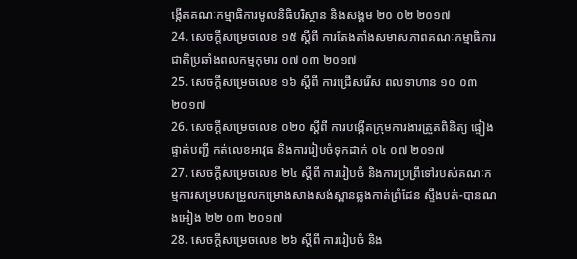ង្កើតគណៈកម្មាធិការមូលនិធិបរិស្ថាន និងសង្គម ២០ ០២ ២០១៧
24. សេចក្តីសម្រេចលេខ ១៥ ស្តីពី ការតែងតាំងសមាសភាពគណៈកម្មាធិការជាតិប្រឆាំងពលកម្មកុមារ ០៧ ០៣ ២០១៧
25. សេចក្តីសម្រេចលេខ ១៦ ស្តីពី ការជ្រើសរើស ពលទាហាន ១០ ០៣ ២០១៧
26. សេចក្តីសម្រេចលេខ ០២០ ស្តីពី ការបង្កើតក្រុមការងារត្រួតពិនិត្យ ផ្ទៀងផ្ទាត់បញ្ជី កត់លេខអាវុធ និងការរៀបចំទុកដាក់ ០៤ ០៧ ២០១៧
27. សេចក្តីសម្រេចលេខ ២៤ ស្តីពី ការរៀបចំ និងការប្រព្រឹទៅរបស់គណៈកម្មការសម្របសម្រួលកម្រោងសាងសង់ស្ពានឆ្លងកាត់ព្រំដែន ស្ទឹងបត់-បានណងអៀង ២២ ០៣ ២០១៧
28. សេចក្តីសម្រេចលេខ ២៦ ស្តីពី ការរៀបចំ និង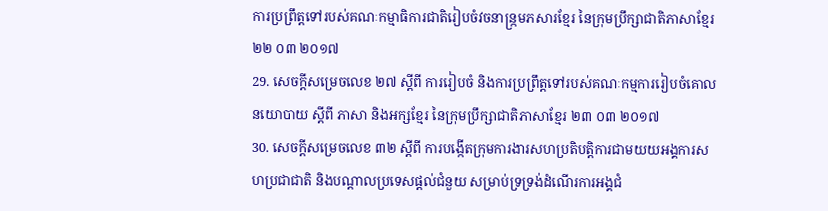ការប្រព្រឹត្តទៅរបស់គណៈកម្មាធិការជាតិរៀបចំវចនាន្ក្រមភសារខ្មែរ នៃក្រុមប្រឹក្សាជាតិភាសាខ្មែរ ២២ ០៣ ២០១៧
29. សេចក្តីសម្រេចលេខ ២៧ ស្តីពី ការរៀបចំ និងការប្រព្រឹត្តទៅរបស់គណៈកម្មការរៀបចំគោលនយោបាយ ស្តីពី ភាសា និងអក្សខ្មែរ នៃក្រុមប្រឹក្សាជាតិភាសាខ្មែរ ២៣ ០៣ ២០១៧
30. សេចក្តីសម្រេចលេខ ៣២ ស្តីពី ការបង្កើតក្រុមការងារសហប្រតិបត្តិការជាមយយអង្គការសហប្រជាជាតិ និងបណ្តាលប្រទេសផ្តល់ជំនួយ សម្រាប់ទ្រទ្រង់ដំណើរការអង្គជំ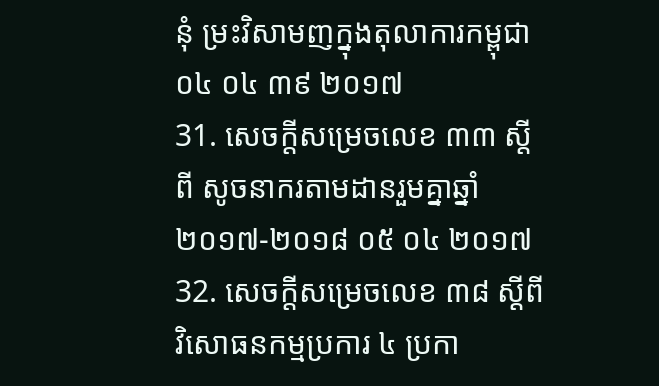នុំ ម្រះវិសាមញក្នុងតុលាការកម្ពុជា ០៤ ០៤ ៣៩ ២០១៧
31. សេចក្តីសម្រេចលេខ ៣៣ ស្តីពី សូចនាករតាមដានរួមគ្នាឆ្នាំ ២០១៧-២០១៨ ០៥ ០៤ ២០១៧
32. សេចក្តីសម្រេចលេខ ៣៨ ស្តីពី វិសោធនកម្មប្រការ ៤ ប្រកា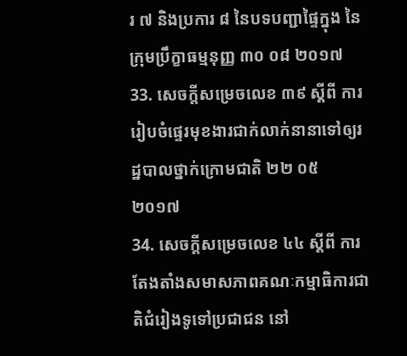រ ៧ និងប្រការ ៨ នៃបទបញ្ជាផ្ទៃក្នុង នៃក្រុមប្រឹក្ខាធម្មនុញ្ញ ៣០ ០៨ ២០១៧
33. សេចក្តីសម្រេចលេខ ៣៩ ស្តីពី ការរៀបចំផ្ទេរមុខងារជាក់លាក់នានាទៅឲ្យរដ្ឋបាលថ្នាក់ក្រោមជាតិ ២២ ០៥ ២០១៧
34. សេចក្តីសម្រេចលេខ ៤៤ ស្តីពី ការតែងតាំងសមាសភាពគណៈកម្មាធិការជាតិជំរៀងទូទៅប្រជាជន នៅ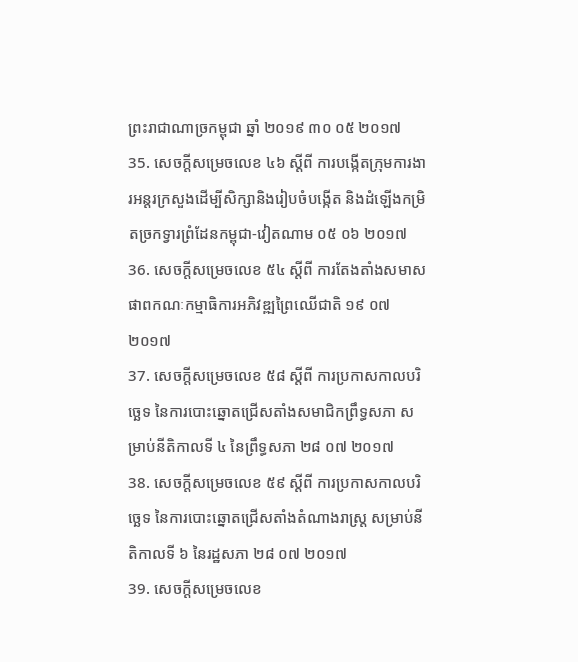ព្រះរាជាណាច្រកម្ពុជា ឆ្នាំ ២០១៩ ៣០ ០៥ ២០១៧
35. សេចក្តីសម្រេចលេខ ៤៦ ស្តីពី ការបង្កើតក្រុមការងារអន្តរក្រសួងដើម្បីសិក្សានិងរៀបចំបង្កើត និងដំឡើងកម្រិតច្រកទ្វារព្រំដែនកម្ពុជា-វៀតណាម ០៥ ០៦ ២០១៧
36. សេចក្តីសម្រេចលេខ ៥៤ ស្តីពី ការតែងតាំងសមាសផាពកណៈកម្មាធិការអភិវឌ្ឍព្រៃឈើជាតិ ១៩ ០៧ ២០១៧
37. សេចក្តីសម្រេចលេខ ៥៨ ស្តីពី ការប្រកាសកាលបរិច្ឆេទ នៃការបោះឆ្នោតជ្រើសតាំងសមាជិកព្រឹទ្ធសភា សម្រាប់នីតិកាលទី ៤ នៃព្រឹទ្ធសភា ២៨ ០៧ ២០១៧
38. សេចក្តីសម្រេចលេខ ៥៩ ស្តីពី ការប្រកាសកាលបរិច្ឆេទ នៃការបោះឆ្នោតជ្រើសតាំងតំណាងរាស្ត្រ សម្រាប់នីតិកាលទី ៦ នៃរដ្ឋសភា ២៨ ០៧ ២០១៧
39. សេចក្តីសម្រេចលេខ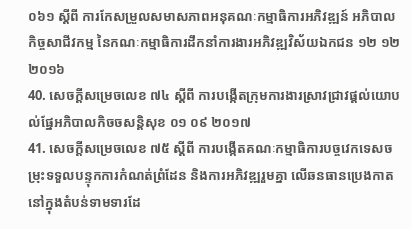០៦១ ស្តីពី ការកែសម្រួលសមាសភាពអនុគណៈកម្មាធិការអភិវឌ្ឍន៍ អភិបាលកិច្ចសាជីវកម្ម នៃកណៈកម្មាធិការដឹកនាំការងារអភិវឌ្ឍវិស័យឯកជន ១២ ១២ ២០១៦
40. សេចក្តីសម្រេចលេខ ៧៤ ស្តីពី ការបង្កើតក្រុមការងារស្រាវជ្រាវផ្តល់យោបល់ផ្នែអភិបាលកិចចសន្តិសុខ ០១ ០៩ ២០១៧
41. សេចក្តីសម្រេចលេខ ៧៥ ស្តីពី ការបង្កើតគណៈកម្មាធិការបច្ចវេកទេសចម្រុះទទួលបន្ទុកការកំណត់ព្រំដែន និងការអភិវឌ្ឍរួមគ្នា លើឆនធានប្រេងកាត នៅក្នុងតំបន់ទាមទារដែ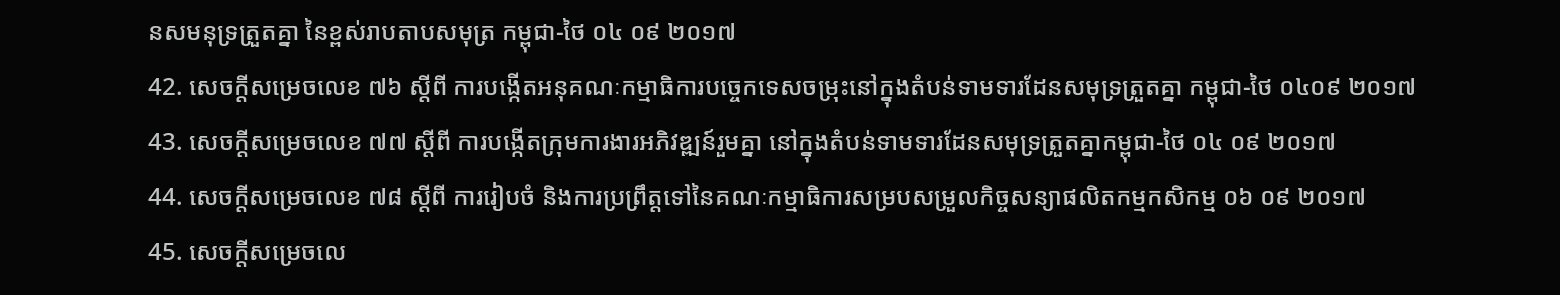នសមនុទ្រត្រួតគ្នា នៃខ្ពស់រាបតាបសមុត្រ កម្ពុជា-ថៃ ០៤ ០៩ ២០១៧
42. សេចក្តីសម្រេចលេខ ៧៦ ស្តីពី ការបង្កើតអនុគណៈកម្មាធិការបច្ចេកទេសចម្រុះនៅក្នុងតំបន់ទាមទារដែនសមុទ្រត្រួតគ្នា កម្ពុជា-ថៃ ០៤០៩ ២០១៧
43. សេចក្តីសម្រេចលេខ ៧៧ ស្តីពី ការបង្កើតក្រុមការងារអភិវឌ្ឍន៍រួមគ្នា នៅក្នុងតំបន់ទាមទារដែនសមុទ្រត្រួតគ្នាកម្ពុជា-ថៃ ០៤ ០៩ ២០១៧
44. សេចក្តីសម្រេចលេខ ៧៨ ស្តីពី ការរៀបចំ និងការប្រព្រឹត្តទៅនៃគណៈកម្មាធិការសម្របសម្រួលកិច្ចសន្យាផលិតកម្មកសិកម្ម ០៦ ០៩ ២០១៧
45. សេចក្តីសម្រេចលេ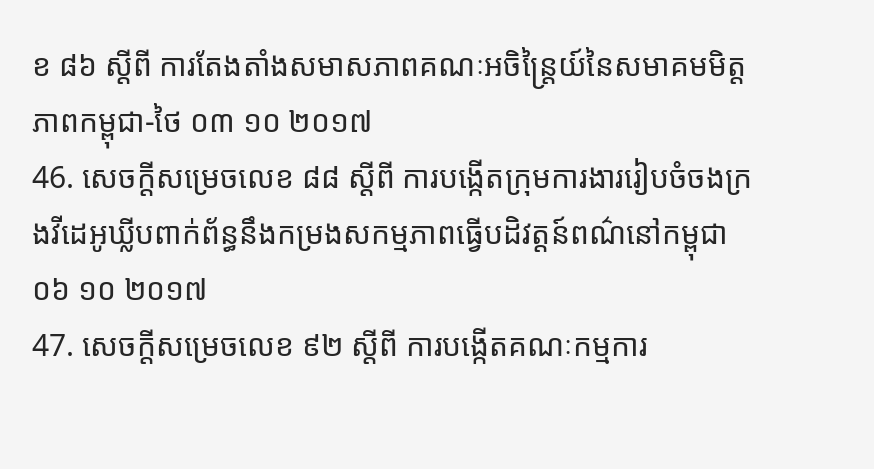ខ ៨៦ ស្តីពី ការតែងតាំងសមាសភាពគណៈអចិន្ត្រៃយ៍នៃសមាគមមិត្តភាពកម្ពុជា-ថៃ ០៣ ១០ ២០១៧
46. សេចក្តីសម្រេចលេខ ៨៨ ស្តីពី ការបង្កើតក្រុមការងាររៀបចំចងក្រងវីដេអូឃ្លីបពាក់ព័ន្ធនឹងកម្រងសកម្មភាពធ្វើបដិវត្តន៍ពណ៌នៅកម្ពុជា ០៦ ១០ ២០១៧
47. សេចក្តីសម្រេចលេខ ៩២ ស្តីពី ការបង្កើតគណៈកម្មការ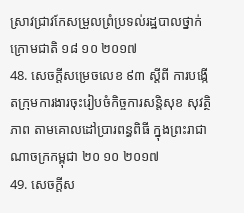ស្រាវជ្រាវកែសម្រួលព្រំប្រទល់រដ្ឋបាលថ្នាក់ក្រោមជាតិ ១៨ ១០ ២០១៧
48. សេចក្តីសម្រេចលេខ ៩៣ ស្តីពី ការបង្កើតក្រុមការងារចុះរៀបចំកិច្ចការសន្តិសុខ សុវត្ថិភាព តាមគោលដៅប្រារពន្ធពិធី ក្នុងព្រះរាជាណាចក្រកម្ពុជា ២០ ១០ ២០១៧
49. សេចក្តីស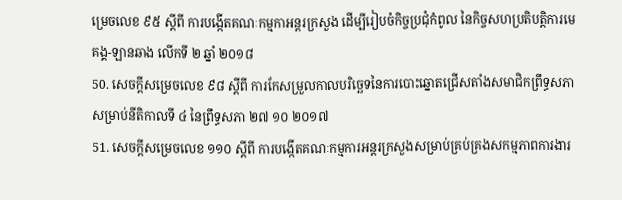ម្រេចលេខ ៩៥ ស្តីពី ការបង្កើតគណៈកម្មកាអន្តរក្រសួង ដើម្បីរៀបចំកិច្ចប្រជុំកំពូល នៃកិច្ចសហប្រតិបត្តិការមេគង្គ-ឡានឆាង លើកទី ២ ឆ្នាំ ២០១៨
50. សេចក្តីសម្រេចលេខ ៩៨ ស្តីពី ការកែសម្រួលកាលបរិច្ឆេទនៃការបោះឆ្នោតជ្រើសតាំងសមាជិកព្រឹទ្ធសភា សម្រាប់នីតិកាលទី ៤ នៃព្រឹទ្ធសភា ២៧ ១០ ២០១៧
51. សេចក្តីសម្រេចលេខ ១១០ ស្តីពី ការបង្កើតគណៈកម្មការអន្តរក្រសួងសម្រាប់គ្រប់គ្រងសកម្មភាពការងារ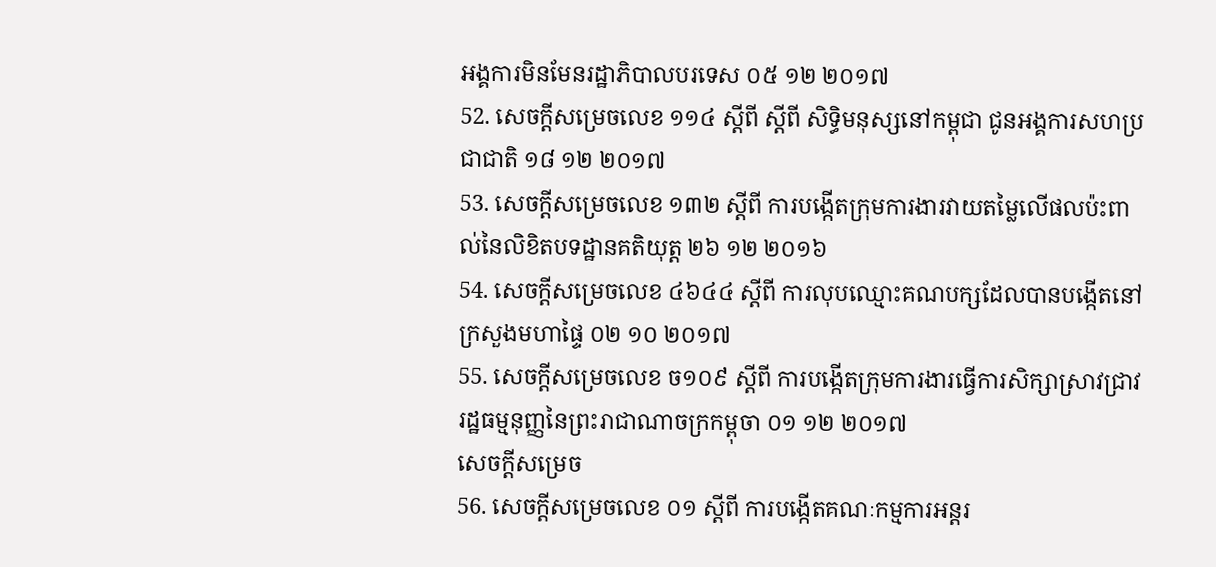អង្គការមិនមែនរដ្ឋាភិបាលបរទេស ០៥ ១២ ២០១៧
52. សេចក្តីសម្រេចលេខ ១១៤ ស្តីពី ស្តីពី សិទ្ធិមនុស្សនៅកម្ពុជា ជូនអង្គការសហប្រជាជាតិ ១៨ ១២ ២០១៧
53. សេចក្តីសម្រេចលេខ ១៣២ ស្តីពី ការបង្កើតក្រុមការងារវាយតម្លៃលើផលប៉ះពាល់នៃលិខិតបទដ្ឋានគតិយុត្ត ២៦ ១២ ២០១៦
54. សេចក្តីសម្រេចលេខ ៤៦៤៤ ស្តីពី ការលុបឈ្មោះគណបក្សដែលបានបង្កើតនៅក្រសួងមហាផ្ទៃ ០២ ១០ ២០១៧
55. សេចក្តីសម្រេចលេខ ច១០៩ ស្តីពី ការបង្កើតក្រុមការងារធ្វើការសិក្សាស្រាវជ្រាវរដ្ឋធម្មនុញ្ញនៃព្រះរាជាណាចក្រកម្ពុចា ០១ ១២ ២០១៧
សេចក្តីសម្រេច
56. សេចក្តីសម្រេចលេខ ០១ ស្តីពី ការបង្កើតគណៈកម្មការអន្តរ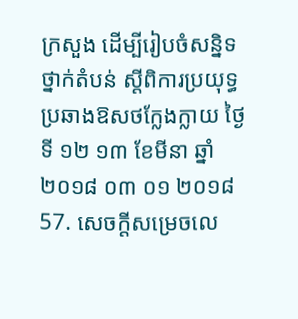ក្រសួង ដើម្បីរៀបចំសន្និទថ្នាក់តំបន់ ស្តីពិការប្រយុទ្ធប្រឆាងឱសថក្លែងក្លាយ ថ្ងៃទី ១២ ១៣ ខែមីនា ឆ្នាំ ២០១៨ ០៣ ០១ ២០១៨
57. សេចក្តីសម្រេចលេ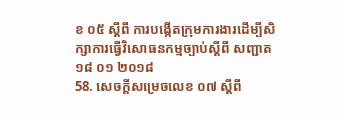ខ ០៥ ស្តីពី ការបង្កើតក្រុមការងារដើម្បីសិក្សាការធ្វើវិសោធនកម្មច្បាប់ស្តីពី សញ្ជាត ១៨ ០១ ២០១៨
58. សេចក្តីសម្រេចលេខ ០៧ ស្តីពី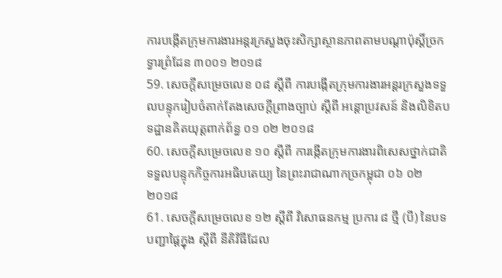ការបង្កើតក្រុមការងារអន្តរក្រសួងចុះសិក្សាស្ថានភាពតាមបណ្តាប៉ុស្តិ៍ច្រកទ្វារព្រំដែន ៣០០១ ២០១៨
59. សេចក្តីសម្រេចលេខ ០៨ ស្តីពី ការបង្កើតក្រុមការងារអន្តរក្រសួងទទួលបន្ទុករៀបចំតាក់តែងសេចក្តីព្រាងច្បាប់ ស្តីពី អន្តោប្រវសន៍ និងលិខិតបទដ្ឋានគិតយុត្តពាក់ព័ន្ធ ០១ ០២ ២០១៨
60. សេចក្តីសម្រេចលេខ ១០ ស្តីពី ការង្កើតក្រុមការងារពិសេសថ្នាក់ជាតិ ទទួលបន្ទុកកិច្ចការអធិបតេយ្យ នៃព្រះរាជាណាកច្រកម្ពុជា ០៦ ០២ ២០១៨
61. សេចក្តីសម្រេចលេខ ១២ ស្តីពី វិសោធនកម្ម ប្រការ ៨ ថ្មី (បី) នៃបទបញ្ជាផ្តៃក្នុង ស្តីពី នីតិវិធីដែល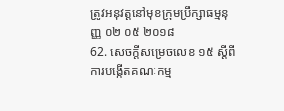ត្រូវអនុវត្តនៅមុខក្រុមប្រឹក្សាធម្មនុញ្ញ ០២ ០៥ ២០១៨
62. សេចក្តីសម្រេចលេខ ១៥ ស្តីពី ការបង្កើតគណៈកម្ម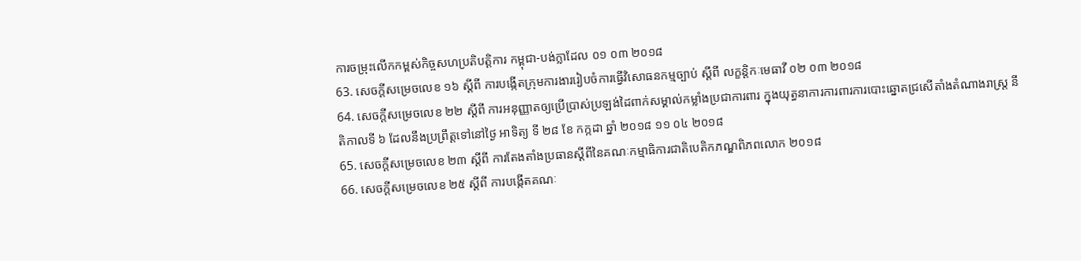ការចម្រុះលើកកម្ពស់កិច្ចសហប្រតិបត្តិការ កម្ពុជា-បង់ក្លាដែល ០១ ០៣ ២០១៨
63. សេចក្តីសម្រេចលេខ ១៦ ស្តីពី ការបង្កើតក្រុមការងាររៀបចំការធ្វើវិសោធនកម្មច្បាប់ ស្តីពី លក្ខន្តិកៈមេធាវី ០២ ០៣ ២០១៨
64. សេចក្តីសម្រេចលេខ ២២ ស្តីពី ការអនុញ្ញាតឲ្យប្រើប្រាស់ប្រឡង់ដៃពាក់សម្គាល់កម្លាំងប្រជាការពារ ក្នុងយុត្ធនាការការពារការបោះឆ្នោតជ្រសើតាំងតំណាងរាស្ត្រ នីតិកាលទី ៦ ដែលនឹងប្រព្រឹត្តទៅនៅថ្ងៃ អាទិត្យ ទី ២៨ ខែ កក្កដា ឆ្នាំ ២០១៨ ១១ ០៤ ២០១៨
65. សេចក្តីសម្រេចលេខ ២៣ ស្តីពី ការតែងតាំងប្រធានស្តីពីនៃគណៈកម្មាធិការជាតិបេតិកភណ្ឌពិភពលោក ២០១៨
66. សេចក្តីសម្រេចលេខ ២៥ ស្តីពី ការបង្កើតគណៈ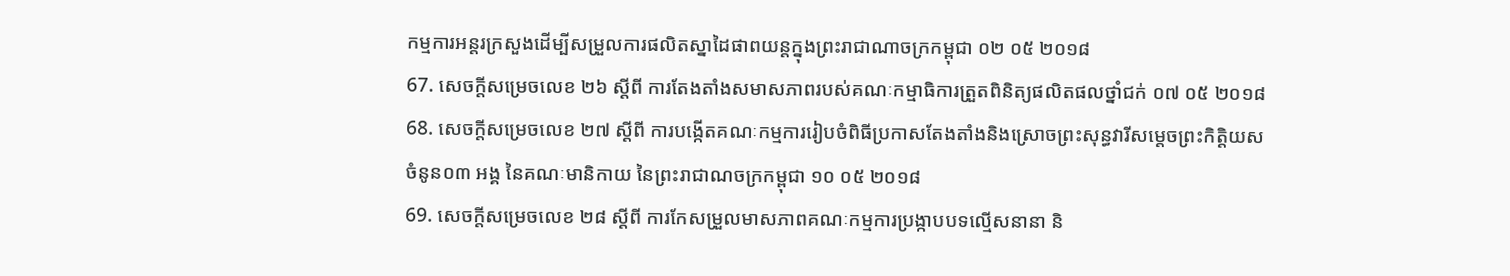កម្មការអន្តរក្រសួងដើម្បីសម្រួលការផលិតស្នាដៃផាពយន្តក្នុងព្រះរាជាណាចក្រកម្ពុជា ០២ ០៥ ២០១៨
67. សេចក្តីសម្រេចលេខ ២៦ ស្តីពី ការតែងតាំងសមាសភាពរបស់គណៈកម្មាធិការត្រួតពិនិត្យផលិតផលថ្នាំជក់ ០៧ ០៥ ២០១៨
68. សេចក្តីសម្រេចលេខ ២៧ ស្តីពី ការបង្កើតគណៈកម្មការរៀបចំពិធីប្រកាសតែងតាំងនិងស្រោចព្រះសុន្ធវារីសម្តេចព្រះកិត្តិយស ចំនូន០៣ អង្គ នៃគណៈមានិកាយ នៃព្រះរាជាណចក្រកម្ពុជា ១០ ០៥ ២០១៨
69. សេចក្តីសម្រេចលេខ ២៨ ស្តីពី ការកែសម្រួលមាសភាពគណៈកម្មការប្រង្កាបបទល្មើសនានា និ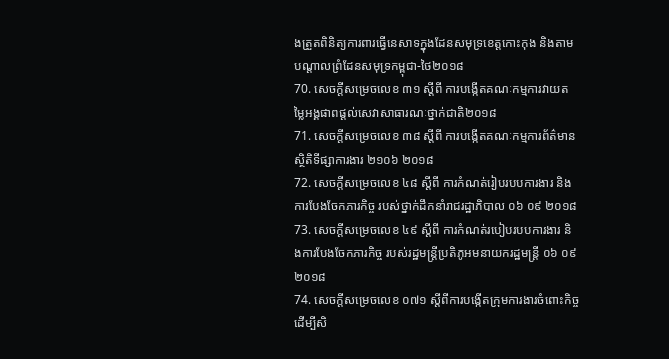ងត្រួតពិនិត្យការពារធ្វើនេសាទក្នុងដែនសមុទ្រខេត្តកោះកុង និងតាមបណ្តាលព្រំដែនសមុទ្រកម្ពុជា-ថៃ២០១៨
70. សេចក្តីសម្រេចលេខ ៣១ ស្តីពី ការបង្កើតគណៈកម្មការវាយតម្លៃអង្គផាពផ្តល់សេវាសាធារណៈថ្នាក់ជាតិ២០១៨
71. សេចក្តីសម្រេចលេខ ៣៨ ស្តីពី ការបង្កើតគណៈកម្មការព័ត៌មានស្ថិតិទីផ្សាការងារ ២១០៦ ២០១៨
72. សេចក្តីសម្រេចលេខ ៤៨ ស្តីពី ការកំណត់រៀបរបបការងារ និងការបែងចែកភារកិច្ច របស់ថ្នាក់ដឹកនាំរាជរដ្ឋាភិបាល ០៦ ០៩ ២០១៨
73. សេចក្តីសម្រេចលេខ ៤៩ ស្តីពី ការកំណត់របៀបរបបការងារ និងការបែងចែកភារកិច្ច របស់រដ្ឋមន្ត្រីប្រតិភូអមនាយករដ្ឋមន្ត្រី ០៦ ០៩ ២០១៨
74. សេចក្តីសម្រេចលេខ ០៧១ ស្តីពីការបង្កើតក្រុមការងារចំពោះកិច្ច ដើម្បីសិ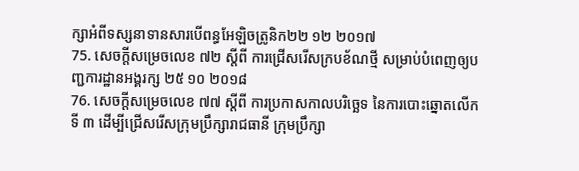ក្សាអំពីទស្សនាទានសារបើពន្ធអែឡិចត្រូនិក២២ ១២ ២០១៧
75. សេចក្តីសម្រេចលេខ ៧២ ស្តីពី ការជ្រើសរើសក្របខ័ណថ្មី សម្រាប់បំពេញឲ្យបញ្ជការដ្ឋានអង្គរក្ស ២៥ ១០ ២០១៨
76. សេចក្តីសម្រេចលេខ ៧៧ ស្តីពី ការប្រកាសកាលបរិច្ឆេទ នៃការបោះឆ្នោតលើកទី ៣ ដើម្បីជ្រើសរើសក្រុមប្រឹក្សារាជធានី ក្រុមប្រឹក្សា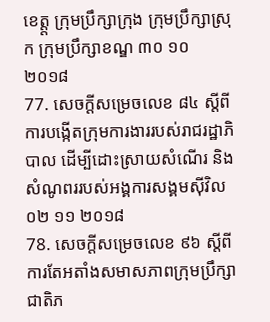ខេត្ត្ត ក្រុមប្រឹក្សាក្រុង ក្រុមប្រឹក្សាស្រុក ក្រុមប្រឹក្សាខណ្ឌ ៣០ ១០ ២០១៨
77. សេចក្តីសម្រេចលេខ ៨៤ ស្តីពី ការបង្កើតក្រុមការងាររបស់រាជរដ្ឋាភិបាល ដើម្បីដោះស្រាយសំណើរ និង សំណូពររបស់អង្គការសង្គមស៊ីវិល ០២ ១១ ២០១៨
78. សេចក្តីសម្រេចលេខ ៩៦ ស្តីពី ការតែអតាំងសមាសភាពក្រុមប្រឹក្សាជាតិភ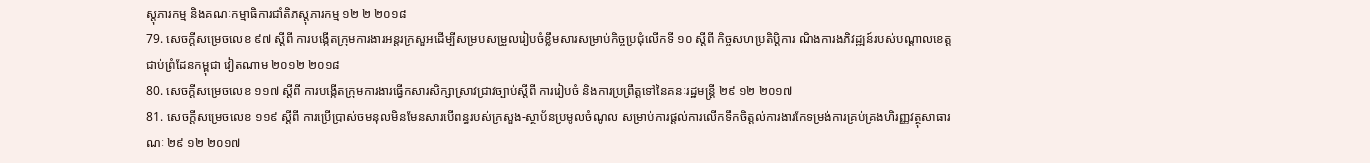ស្តុភារកម្ម និងគណៈកម្មាធិការជាំតិភស្តុភារកម្ម ១២ ២ ២០១៨
79. សេចក្តីសម្រេចលេខ ៩៧ ស្តីពី ការបង្កើតក្រុមការងារអន្តរក្រសួអដើម្បីសម្របសម្រួលរៀបចំខ្លឹមសារសម្រាប់កិច្ចប្រជុំលើកទី ១០ ស្តីពី កិច្ចសហប្រតិប្តិការ ណិងការងភិវដ្ឍន៍របស់បណ្តាលខេត្តជាប់ព្រំដែនកម្ពុជា វៀតណាម ២០១២ ២០១៨
80. សេចក្តីសម្រេចលេខ ១១៧ ស្តីពី ការបង្កើតក្រុមការងារធ្វើកសារសិក្សាស្រាវជ្រាវច្បាប់ស្តីពី ការរៀបចំ និងការប្រព្រឹត្តទៅនៃគនៈរដ្ឋមន្ត្រី ២៩ ១២ ២០១៧
81. សេចក្តីសម្រេចលេខ ១១៩ ស្តីពី ការប្រើប្រាស់ចមនុលមិនមែនសារបើពន្ធរបស់ក្រសួង-ស្ថាប័នប្រមូលចំណូល សម្រាប់ការផ្តល់ការលើកទឹកចិត្តល់ការងារកែទម្រង់ការគ្រប់គ្រងហិរញ្ញវត្ថុសាធារណៈ ២៩ ១២ ២០១៧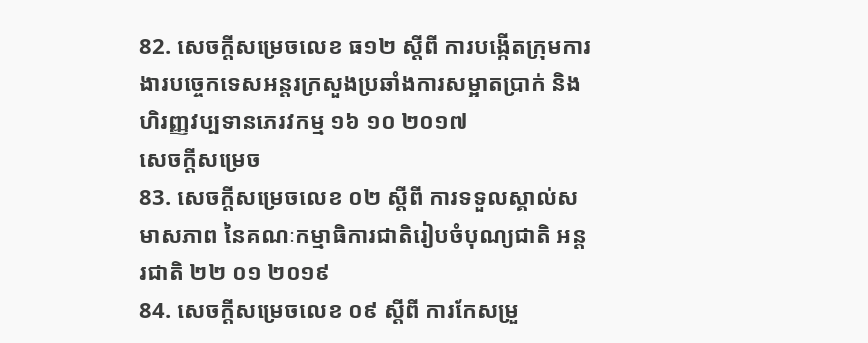82. សេចក្តីសម្រេចលេខ ធ១២ ស្តីពី ការបង្កើតក្រុមការងារបច្ចេកទេសអន្តរក្រសួងប្រឆាំងការសម្អាតប្រាក់ និង ហិរញ្ញវប្បទានភេរវកម្ម ១៦ ១០ ២០១៧
សេចក្តីសម្រេច
83. សេចក្តីសម្រេចលេខ ០២ ស្តីពី ការទទួលស្គាល់សមាសភាព នៃគណៈកម្មាធិការជាតិរៀបចំបុណ្យជាតិ អន្តរជាតិ ២២ ០១ ២០១៩
84. សេចក្តីសម្រេចលេខ ០៩ ស្តីពី ការកែសម្រួ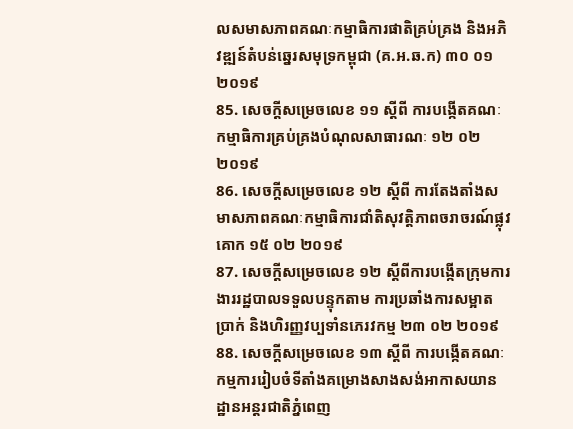លសមាសភាពគណៈកម្មាធិការផាតិគ្រប់គ្រង និងអភិវឌ្ឍន៍តំបន់ឆ្នេរសមុទ្រកម្ពុជា (គ.អ.ឆ.ក) ៣០ ០១ ២០១៩
85. សេចក្តីសម្រេចលេខ ១១ ស្តីពី ការបង្កើតគណៈកម្មាធិការគ្រប់គ្រងបំណុលសាធារណៈ ១២ ០២ ២០១៩
86. សេចក្តីសម្រេចលេខ ១២ ស្តីពី ការតែងតាំងសមាសភាពគណៈកម្មាធិការជាំតិសុវត្តិភាពចរាចរណ៍ផ្លុវគោក ១៥ ០២ ២០១៩
87. សេចក្តីសម្រេចលេខ ១២ ស្តីពីការបង្កើតក្រុមការងាររដ្ឋបាលទទួលបន្ទុកតាម ការប្រឆាំងការសម្អាតប្រាក់ និងហិរញ្ញវប្បទាំនភេរវកម្ម ២៣ ០២ ២០១៩
88. សេចក្តីសម្រេចលេខ ១៣ ស្តីពី ការបង្កើតគណៈកម្មការរៀបចំទីតាំងគម្រោងសាងសង់អាកាសយានដ្ឋានអន្តរជាតិភ្នំពេញ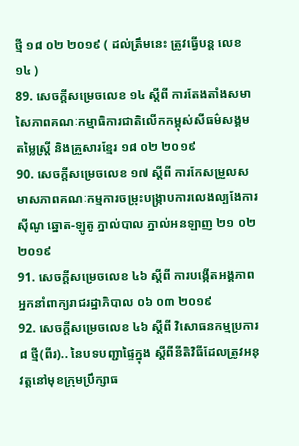ថ្មី ១៨ ០២ ២០១៩ ( ដល់ត្រឹមនេះ ត្រូវធ្វើបន្ត លេខ ១៤ )
89. សេចក្តីសម្រេចលេខ ១៤ ស្តីពី ការតែងតាំងសមាសៃភាពគណៈកម្មាធិការជាតិលើកកម្ពុស់សីធម៌សង្គម តម្លៃស្ត្រី និងគ្រួសារខ្មែរ ១៨ ០២ ២០១៩
90. សេចក្តីសម្រេចលេខ ១៧ ស្តីពី ការកែសម្រួលសមាសភាពគណៈកម្មការចម្រុះបង្រ្កាបការលេងល្បងែការស៊ីណូ ឆ្នោត-ឡូតូ ភ្នាល់បាល ភ្នាល់អនឡាញ ២១ ០២ ២០១៩
91. សេចក្តីសម្រេចលេខ ៤៦ ស្តីពី ការបង្កើតអង្គភាពអ្នកនាំពាក្យរាជរដ្ឋាភិបាល ០៦ ០៣ ២០១៩
92. សេចក្តីសម្រេចលេខ ៤៦ ស្តីពី វិសោធនកម្មប្រការ ៨ ថ្មី(ពីរ).. នៃបទបញ្ជាផ្ទៃក្នុង ស្តីពីនីតិវិធីដែលត្រូវអនុវត្តនៅមុខក្រុមប្រឹក្សាធ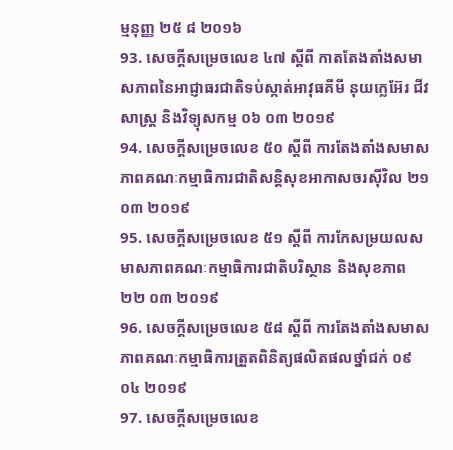ម្មនុញ្ញ ២៥ ៨ ២០១៦
93. សេចក្តីសម្រេចលេខ ៤៧ ស្តីពី កាតតែងតាំងសមាសភាពនៃអាជ្ញាធរជាតិទប់ស្កាត់អាវុធគីមី នុយក្លេអ៊ែរ ជីវសាស្ត្រ និងវិទ្យុសកម្ម ០៦ ០៣ ២០១៩
94. សេចក្តីសម្រេចលេខ ៥០ ស្តីពី ការតែងតាំងសមាសភាពគណៈកម្មាធិការជាតិសន្តិសុខអាកាសចរស៊ីវិល ២១ ០៣ ២០១៩
95. សេចក្តីសម្រេចលេខ ៥១ ស្តីពី ការកែសម្រយលសមាសភាពគណៈកម្មាធិការជាតិបរិស្ថាន និងសុខភាព ២២ ០៣ ២០១៩
96. សេចក្តីសម្រេចលេខ ៥៨ ស្តីពី ការតែងតាំងសមាសភាពគណៈកម្មាធិការត្រួតពិនិត្យផលិតផលថ្នាំជក់ ០៩ ០៤ ២០១៩
97. សេចក្តីសម្រេចលេខ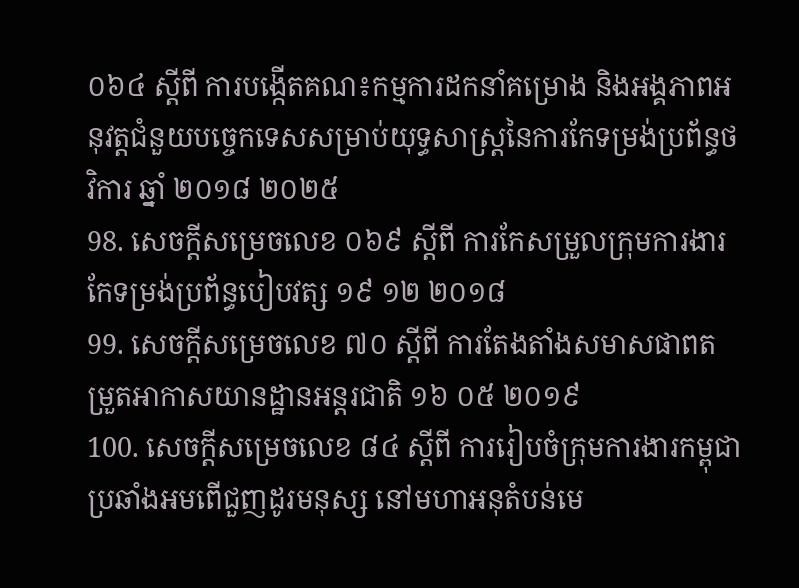០៦៤ ស្តីពី ការបង្កើតគណ៖កម្មការដកនាំគម្រោង និងអង្គភាពអនុវត្តជំនួយបច្ចេកទេសសម្រាប់យុទ្ធសាស្ត្រនៃការកែទម្រង់ប្រព័ន្ធថវិការ ឆ្នាំ ២០១៨ ២០២៥
98. សេចក្តីសម្រេចលេខ ០៦៩ ស្តីពី ការកែសម្រួលក្រុមការងារកែទម្រង់ប្រព័ន្ធបៀបវត្ស ១៩ ១២ ២០១៨
99. សេចក្តីសម្រេចលេខ ៧០ ស្តីពី ការតែងតាំងសមាសផាពតម្រួតអាកាសយានដ្ឋានអន្តរជាតិ ១៦ ០៥ ២០១៩
100. សេចក្តីសម្រេចលេខ ៨៤ ស្តីពី ការរៀបចំក្រុមការងារកម្ពុជាប្រឆាំងអមពើជួញដូរមនុស្ស នៅមហាអនុតំបន់មេ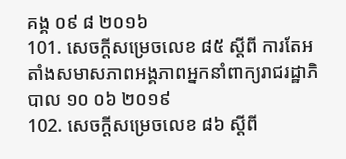គង្គ ០៩ ៨ ២០១៦
101. សេចក្តីសម្រេចលេខ ៨៥ ស្តីពី ការតែអតាំងសមាសភាពអង្គភាពអ្នកនាំពាក្យរាជរដ្ឋាភិបាល ១០ ០៦ ២០១៩
102. សេចក្តីសម្រេចលេខ ៨៦ ស្តីពី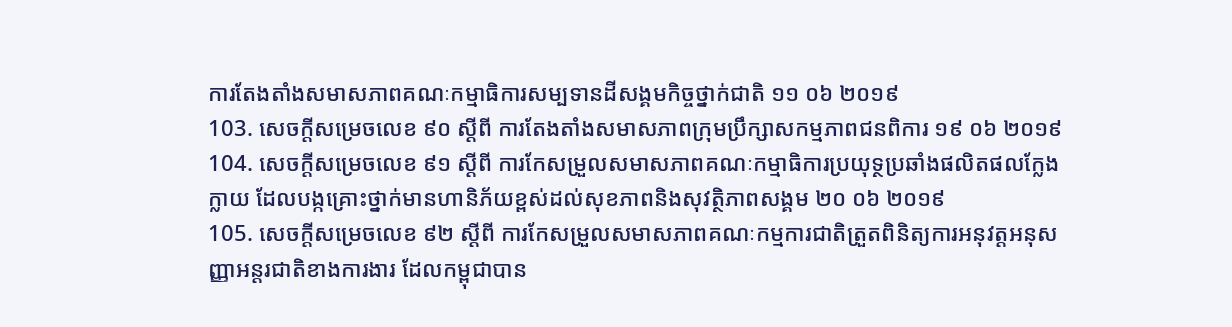ការតែងតាំងសមាសភាពគណៈកម្មាធិការសម្បទានដីសង្គមកិច្ចថ្នាក់ជាតិ ១១ ០៦ ២០១៩
103. សេចក្តីសម្រេចលេខ ៩០ ស្តីពី ការតែងតាំងសមាសភាពក្រុមប្រឹក្សាសកម្មភាពជនពិការ ១៩ ០៦ ២០១៩
104. សេចក្តីសម្រេចលេខ ៩១ ស្តីពី ការកែសម្រួលសមាសភាពគណៈកម្មាធិការប្រយុទ្ថប្រឆាំងផលិតផលក្លែងក្លាយ ដែលបង្កគ្រោះថ្នាក់មានហានិភ័យខ្ពស់ដល់សុខភាពនិងសុវត្ថិភាពសង្គម ២០ ០៦ ២០១៩
105. សេចក្តីសម្រេចលេខ ៩២ ស្តីពី ការកែសម្រួលសមាសភាពគណៈកម្មការជាតិត្រួតពិនិត្យការអនុវត្តអនុសញ្ញាអន្តរជាតិខាងការងារ ដែលកម្ពុជាបាន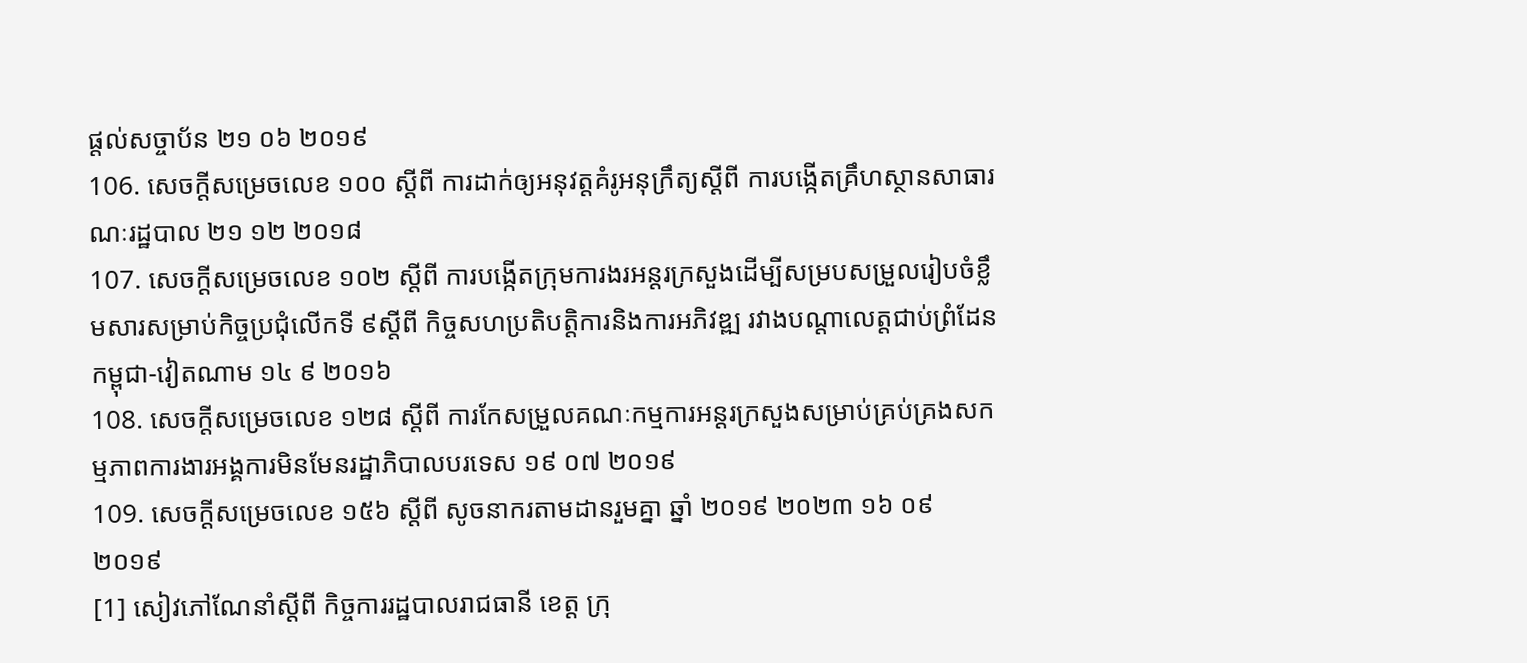ផ្តល់សច្ចាប័ន ២១ ០៦ ២០១៩
106. សេចក្តីសម្រេចលេខ ១០០ ស្តីពី ការដាក់ឲ្យអនុវត្តគំរូអនុក្រឹត្យស្តីពី ការបង្កើតគ្រឹហស្ថានសាធារណៈរដ្ឋបាល ២១ ១២ ២០១៨
107. សេចក្តីសម្រេចលេខ ១០២ ស្តីពី ការបង្កើតក្រុមការងរអន្តរក្រសួងដើម្បីសម្របសម្រួលរៀបចំខ្លឹមសារសម្រាប់កិច្ចប្រជុំលើកទី ៩ស្តីពី កិច្ចសហប្រតិបត្តិការនិងការអភិវឌ្ឍ រវាងបណ្តាលេត្តជាប់ព្រំដែនកម្ពុជា-វៀតណាម ១៤ ៩ ២០១៦
108. សេចក្តីសម្រេចលេខ ១២៨ ស្តីពី ការកែសម្រួលគណៈកម្មការអន្តរក្រសួងសម្រាប់គ្រប់គ្រងសកម្មភាពការងារអង្គការមិនមែនរដ្ឋាភិបាលបរទេស ១៩ ០៧ ២០១៩
109. សេចក្តីសម្រេចលេខ ១៥៦ ស្តីពី សូចនាករតាមដានរួមគ្នា ឆ្នាំ ២០១៩ ២០២៣ ១៦ ០៩ ២០១៩
[1] សៀវភៅណែនាំស្តីពី កិច្ចការរដ្ឋបាលរាជធានី ខេត្ត ក្រុ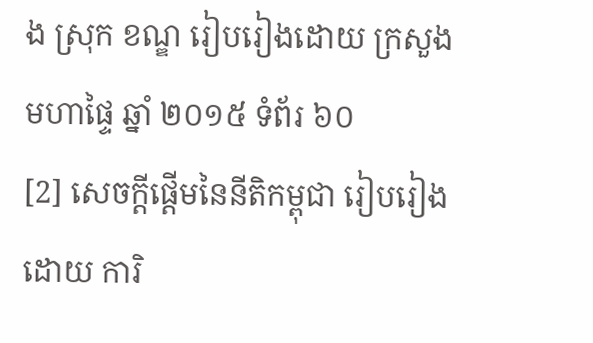ង ស្រុក ខណ្ឌ រៀបរៀងដោយ ក្រសួងមហាផ្ទៃ ឆ្នាំ ២០១៥ ទំព័រ ៦០
[2] សេចក្តីផ្តើមនៃនីតិកម្ពុជា រៀបរៀងដោយ ការិ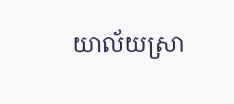យាល័យស្រា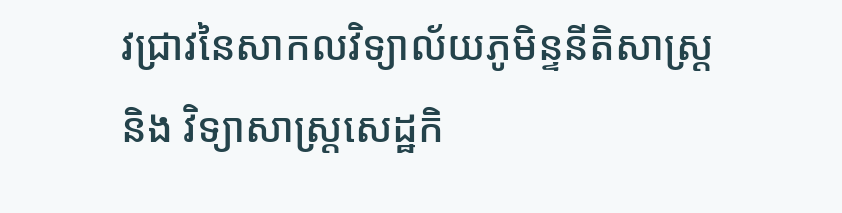វជ្រាវនៃសាកលវិទ្យាល័យភូមិន្ទនីតិសាស្ត្រ និង វិទ្យាសាស្ត្រសេដ្ឋកិ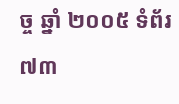ច្ច ឆ្នាំ ២០០៥ ទំព័រ ៧៣